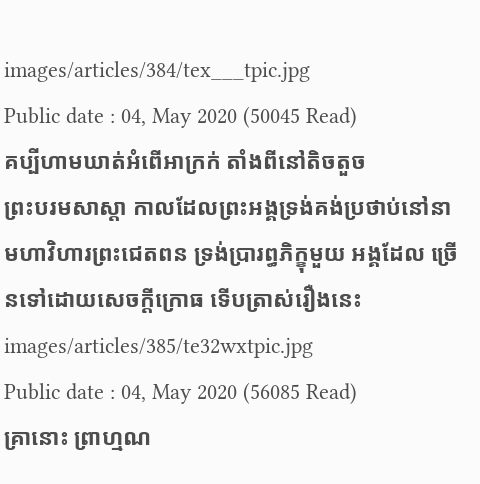images/articles/384/tex___tpic.jpg
Public date : 04, May 2020 (50045 Read)
គប្បីហាមឃាត់អំពើអាក្រក់ តាំងពីនៅតិចតួច
ព្រះបរមសាស្តា កាលដែលព្រះអង្គទ្រង់គង់ប្រថាប់នៅនាមហាវិហារព្រះជេតពន ទ្រង់ប្រារព្ធភិក្ខុមួយ អង្គដែល ច្រើនទៅដោយសេចក្តីក្រោធ ទើបត្រាស់រឿងនេះ
images/articles/385/te32wxtpic.jpg
Public date : 04, May 2020 (56085 Read)
គ្រានោះ ព្រាហ្មណ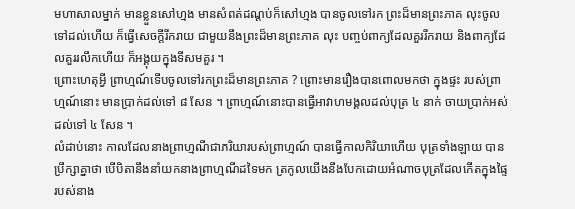មហាសាលម្នាក់ មានខ្លួនសៅហ្មង មានសំពត់ដណ្តប់ក៏សៅហ្មង បានចូលទៅរក ព្រះដ៏មានព្រះភាគ លុះចូលទៅដល់ហើយ ក៏ធ្វើសេចក្តីរីករាយ ជាមួយនឹងព្រះដ៏មានព្រះភាគ លុះ បញ្ចប់ពាក្យដែលគួររីករាយ និងពាក្យដែលគួររលឹកហើយ ក៏អង្គុយក្នុងទីសមគួរ ។
ព្រោះហេតុអ្វី ព្រាហ្មណ៍ទើបចូលទៅរកព្រះដ៏មានព្រះភាគ ? ព្រោះមានរឿងបានពោលមកថា ក្នុងផ្ទះ របស់ព្រាហ្មណ៍នោះ មានប្រាក់ដល់ទៅ ៨ សែន ។ ព្រាហ្មណ៍នោះបានធ្វើអាវាហមង្គលដល់បុត្រ ៤ នាក់ ចាយប្រាក់អស់ដល់ទៅ ៤ សែន ។
លំដាប់នោះ កាលដែលនាងព្រាហ្មណីជាភរិយារបស់ព្រាហ្មណ៍ បានធ្វើកាលកិរិយាហើយ បុត្រទាំងឡាយ បានប្រឹក្សាគ្នាថា បើបិតានឹងនាំយកនាងព្រាហ្មណីដទៃមក ត្រកូលយើងនឹងបែកដោយអំណាចបុត្រដែលកើតក្នុងផ្ទៃរបស់នាង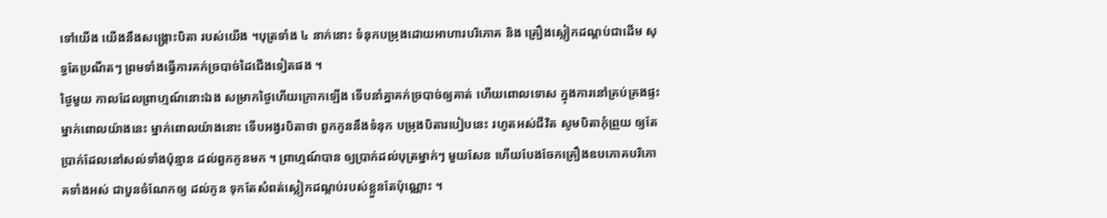ទៅយើង យើងនឹងសង្គ្រោះបិតា របស់យើង ។បុត្រទាំង ៤ នាក់នោះ ទំនុកបម្រុងដោយអាហារបរិភោគ និង គ្រឿងស្លៀកដណ្តប់ជាដើម សុទ្ធតែប្រណីតៗ ព្រមទាំងធ្វើការគក់ច្របាច់ដៃជើងទៀតផង ។
ថ្ងៃមួយ កាលដែលព្រាហ្មណ៍នោះឯង សម្រាកថ្ងៃហើយក្រោកឡើង ទើបនាំគ្នាគក់ច្របាច់ឲ្យគាត់ ហើយពោលទោស ក្នុងការនៅគ្រប់គ្រងផ្ទះ ម្នាក់ពោលយ៉ាងនេះ ម្នាក់ពោលយ៉ាងនោះ ទើបអង្វរបិតាថា ពួកកូននឹងទំនុក បម្រុងបិតារបៀបនេះ រហូតអស់ជីវិត សូមបិតាកុំព្រួយ ឲ្យតែប្រាក់ដែលនៅសល់ទាំងប៉ុន្មាន ដល់ពួកកូនមក ។ ព្រាហ្មណ៍បាន ឲ្យប្រាក់ដល់បុត្រម្នាក់ៗ មួយសែន ហើយបែងចែកគ្រឿងឧបភោគបរិភោគទាំងអស់ ជាបួនចំណែកឲ្យ ដល់កូន ទុកតែសំពត់ស្លៀកដណ្តប់របស់ខ្លួនតែប៉ុណ្ណោះ ។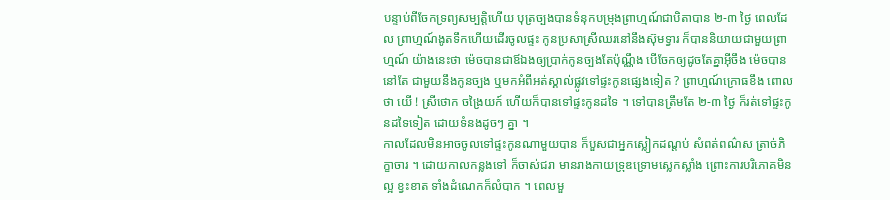បន្ទាប់ពីចែកទ្រព្យសម្បត្តិហើយ បុត្រច្បងបានទំនុកបម្រុងព្រាហ្មណ៍ជាបិតាបាន ២-៣ ថ្ងៃ ពេលដែល ព្រាហ្មណ៍ងូតទឹកហើយដើរចូលផ្ទះ កូនប្រសាស្រីឈរនៅនឹងស៊ុមទ្វារ ក៏បាននិយាយជាមួយព្រាហ្មណ៍ យ៉ាងនេះថា ម៉េចបានជាឪឯងឲ្យប្រាក់កូនច្បងតែប៉ុណ្ណឹង បើចែកឲ្យដូចតែគ្នាអ៊ីចឹង ម៉េចបាននៅតែ ជាមួយនឹងកូនច្បង ឬមកអំពីអត់ស្គាល់ផ្លូវទៅផ្ទះកូនផ្សេងទៀត ? ព្រាហ្មណ៍ក្រោធខឹង ពោលថា យើ ! ស្រីថោក ចង្រៃយក៍ ហើយក៏បានទៅផ្ទះកូនដទៃ ។ ទៅបានត្រឹមតែ ២-៣ ថ្ងៃ ក៏រត់ទៅផ្ទះកូនដទៃទៀត ដោយទំនងដូចៗ គ្នា ។
កាលដែលមិនអាចចូលទៅផ្ទះកូនណាមួយបាន ក៏បួសជាអ្នកស្លៀកដណ្តប់ សំពត់ពណ៌ស ត្រាច់ភិក្ខាចារ ។ ដោយកាលកន្លងទៅ ក៏ចាស់ជរា មានរាងកាយទ្រុឌទ្រោមស្លេកស្លាំង ព្រោះការបរិភោគមិនល្អ ខ្វះខាត ទាំងដំណេកក៏លំបាក ។ ពេលមួ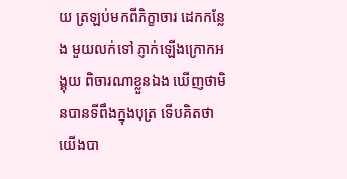យ ត្រឡប់មកពីភិក្ខាចារ ដេកកន្លែង មួយលក់ទៅ ភ្ញាក់ឡើងក្រោកអង្គុយ ពិចារណាខ្លួនឯង ឃើញថាមិនបានទីពឹងក្នុងបុត្រ ទើបគិតថា យើងបា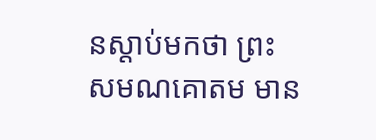នស្តាប់មកថា ព្រះសមណគោតម មាន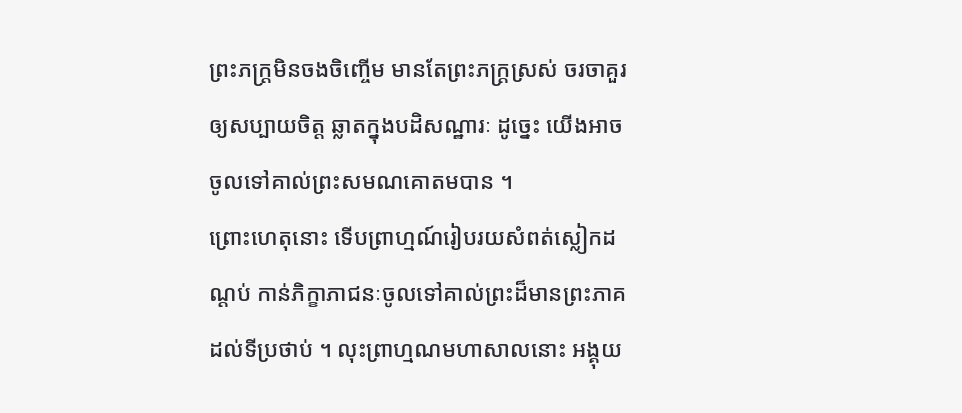ព្រះភក្ត្រមិនចងចិញ្ចើម មានតែព្រះភក្ត្រស្រស់ ចរចាគួរ ឲ្យសប្បាយចិត្ត ឆ្លាតក្នុងបដិសណ្ឋារៈ ដូច្នេះ យើងអាចចូលទៅគាល់ព្រះសមណគោតមបាន ។
ព្រោះហេតុនោះ ទើបព្រាហ្មណ៍រៀបរយសំពត់ស្លៀកដណ្តប់ កាន់ភិក្ខាភាជនៈចូលទៅគាល់ព្រះដ៏មានព្រះភាគ ដល់ទីប្រថាប់ ។ លុះព្រាហ្មណមហាសាលនោះ អង្គុយ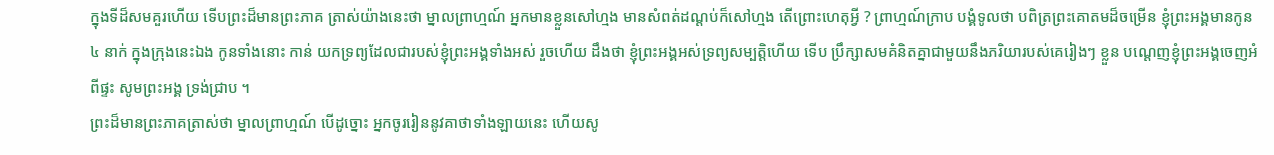ក្នុងទីដ៏សមគួរហើយ ទើបព្រះដ៏មានព្រះភាគ ត្រាស់យ៉ាងនេះថា ម្នាលព្រាហ្មណ៍ អ្នកមានខ្លួនសៅហ្មង មានសំពត់ដណ្តប់ក៏សៅហ្មង តើព្រោះហេតុអ្វី ? ព្រាហ្មណ៍ក្រាប បង្គំទូលថា បពិត្រព្រះគោតមដ៏ចម្រើន ខ្ញុំព្រះអង្គមានកូន ៤ នាក់ ក្នុងក្រុងនេះឯង កូនទាំងនោះ កាន់ យកទ្រព្យដែលជារបស់ខ្ញុំព្រះអង្គទាំងអស់ រួចហើយ ដឹងថា ខ្ញុំព្រះអង្គអស់ទ្រព្យសម្បត្តិហើយ ទើប ប្រឹក្សាសមគំនិតគ្នាជាមួយនឹងភរិយារបស់គេរៀងៗ ខ្លួន បណ្តេញខ្ញុំព្រះអង្គចេញអំពីផ្ទះ សូមព្រះអង្គ ទ្រង់ជ្រាប ។
ព្រះដ៏មានព្រះភាគត្រាស់ថា ម្នាលព្រាហ្មណ៍ បើដូច្នោះ អ្នកចូររៀននូវគាថាទាំងឡាយនេះ ហើយសូ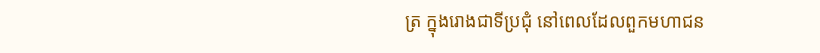ត្រ ក្នុងរោងជាទីប្រជុំ នៅពេលដែលពួកមហាជន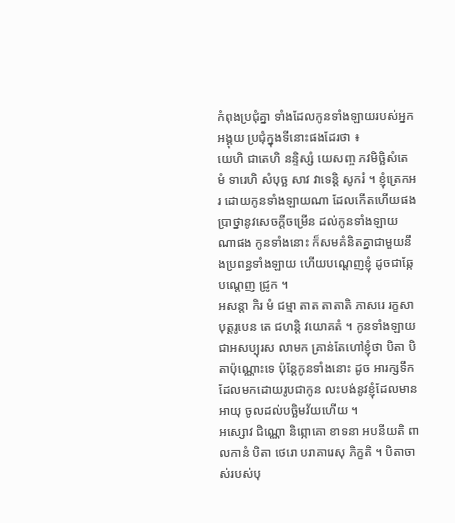កំពុងប្រជុំគ្នា ទាំងដែលកូនទាំងឡាយរបស់អ្នក អង្គុយ ប្រជុំក្នុងទីនោះផងដែរថា ៖
យេហិ ជាតេហិ នន្ទិស្សំ យេសញ្ច ភវមិច្ឆិសំតេ មំ ទារេហិ សំបុច្ឆ សាវ វាទេន្តិ សូករំ ។ ខ្ញុំត្រេកអរ ដោយកូនទាំងឡាយណា ដែលកើតហើយផង ប្រាថ្នានូវសេចក្តីចម្រើន ដល់កូនទាំងឡាយ ណាផង កូនទាំងនោះ ក៏សមគំនិតគ្នាជាមួយនឹងប្រពន្ធទាំងឡាយ ហើយបណ្តេញខ្ញុំ ដូចជាឆ្កែបណ្តេញ ជ្រូក ។
អសន្តា កិរ មំ ជម្មា តាត តាតាតិ ភាសរេ រក្ខសា បុត្តរូបេន តេ ជហន្តិ វយោគតំ ។ កូនទាំងឡាយ ជាអសប្បុរស លាមក គ្រាន់តែហៅខ្ញុំថា បិតា បិតាប៉ុណ្ណោះទេ ប៉ុន្តែកូនទាំងនោះ ដូច អារក្សទឹកដែលមកដោយរូបជាកូន លះបង់នូវខ្ញុំដែលមានអាយុ ចូលដល់បច្ឆិមវ័យហើយ ។
អស្សោវ ជិណ្ណោ និព្ភោគោ ខាទនា អបនីយតិ ពាលកានំ បិតា ថេរោ បរាគារេសុ ភិក្ខតិ ។ បិតាចាស់របស់បុ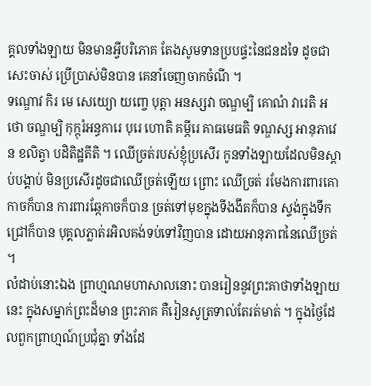គ្គលទាំងឡាយ មិនមានអ្វីបរិភោគ តែងសូមទានប្របផ្ទះនៃជនដទៃ ដូចជាសេះចាស់ ប្រើប្រាស់មិនបាន គេនាំចេញចាកចំណី ។
ទណ្ឌោវ កិរ មេ សេយ្យោ យញ្ចេ បុត្តា អនស្សវា ចណ្ឌម្បិ គោណំ វារេតិ អថោ ចណ្ឌម្បិ កុក្កុរំអន្ធការេ បុរេ ហោតិ គម្ភីរេ គាធមេធតិ ទណ្ឌស្ស អានុភាវេន ខលិត្វា បដិតិដ្ឋតីតិ ។ ឈើច្រត់របស់ខ្ញុំប្រសើរ កូនទាំងឡាយដែលមិនស្តាប់បង្គាប់ មិនប្រសើរដូចជាឈើច្រត់ឡើយ ព្រោះ ឈើច្រត់ រមែងការពារគោកាចក៏បាន ការពារឆ្កែកាចក៏បាន ច្រត់ទៅមុខក្នុងទីងងឹតក៏បាន ស្ទង់ក្នុងទឹក ជ្រៅក៏បាន បុគ្គលភ្លាត់រអិលគង់ទប់ទៅវិញបាន ដោយអានុភាពនៃឈើច្រត់ ។
លំដាប់នោះឯង ព្រាហ្មណមហាសាលនោះ បានរៀននូវព្រះគាថាទាំងឡាយនេះ ក្នុងសម្នាក់ព្រះដ៏មាន ព្រះភាគ គឺរៀនសូត្រទាល់តែរត់មាត់ ។ ក្នុងថ្ងៃដែលពួកព្រាហ្មណ៍ប្រជុំគ្នា ទាំងដែ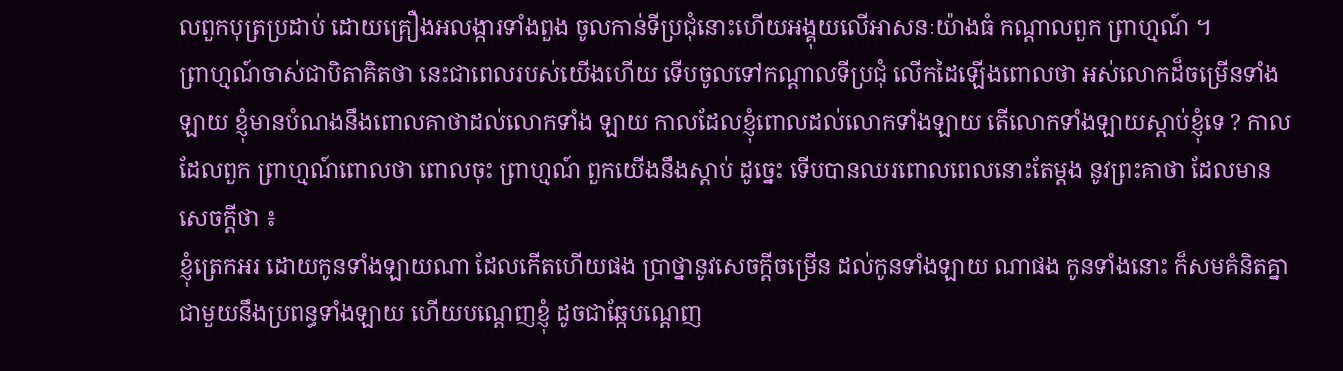លពួកបុត្រប្រដាប់ ដោយគ្រឿងអលង្ការទាំងពួង ចូលកាន់ទីប្រជុំនោះហើយអង្គុយលើអាសនៈយ៉ាងធំ កណ្តាលពួក ព្រាហ្មណ៍ ។
ព្រាហ្មណ៍ចាស់ជាបិតាគិតថា នេះជាពេលរបស់យើងហើយ ទើបចូលទៅកណ្តាលទីប្រជុំ លើកដៃឡើងពោលថា អស់លោកដ៏ចម្រើនទាំងឡាយ ខ្ញុំមានបំណងនឹងពោលគាថាដល់លោកទាំង ឡាយ កាលដែលខ្ញុំពោលដល់លោកទាំងឡាយ តើលោកទាំងឡាយស្តាប់ខ្ញុំទេ ? កាលដែលពួក ព្រាហ្មណ៍ពោលថា ពោលចុះ ព្រាហ្មណ៍ ពួកយើងនឹងស្តាប់ ដូច្នេះ ទើបបានឈរពោលពេលនោះតែម្តង នូវព្រះគាថា ដែលមានសេចក្តីថា ៖
ខ្ញុំត្រេកអរ ដោយកូនទាំងឡាយណា ដែលកើតហើយផង ប្រាថ្នានូវសេចក្តីចម្រើន ដល់កូនទាំងឡាយ ណាផង កូនទាំងនោះ ក៏សមគំនិតគ្នាជាមួយនឹងប្រពន្ធទាំងឡាយ ហើយបណ្តេញខ្ញុំ ដូចជាឆ្កែបណ្តេញ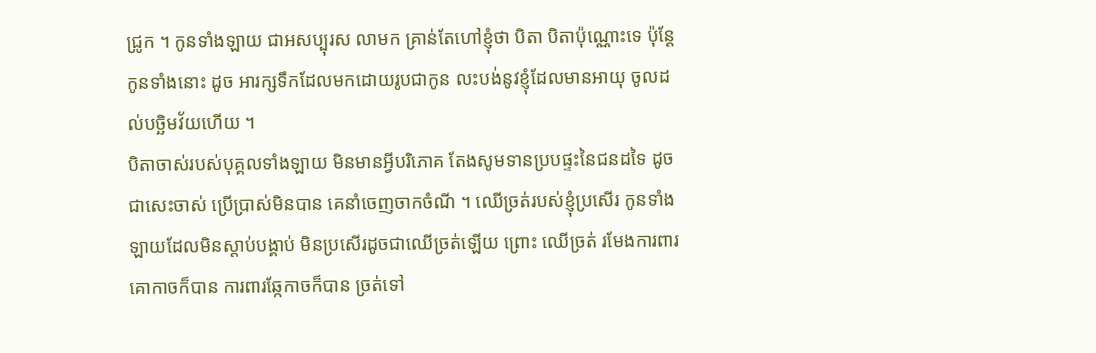ជ្រូក ។ កូនទាំងឡាយ ជាអសប្បុរស លាមក គ្រាន់តែហៅខ្ញុំថា បិតា បិតាប៉ុណ្ណោះទេ ប៉ុន្តែកូនទាំងនោះ ដូច អារក្សទឹកដែលមកដោយរូបជាកូន លះបង់នូវខ្ញុំដែលមានអាយុ ចូលដល់បច្ឆិមវ័យហើយ ។
បិតាចាស់របស់បុគ្គលទាំងឡាយ មិនមានអ្វីបរិភោគ តែងសូមទានប្របផ្ទះនៃជនដទៃ ដូចជាសេះចាស់ ប្រើប្រាស់មិនបាន គេនាំចេញចាកចំណី ។ ឈើច្រត់របស់ខ្ញុំប្រសើរ កូនទាំងឡាយដែលមិនស្តាប់បង្គាប់ មិនប្រសើរដូចជាឈើច្រត់ឡើយ ព្រោះ ឈើច្រត់ រមែងការពារគោកាចក៏បាន ការពារឆ្កែកាចក៏បាន ច្រត់ទៅ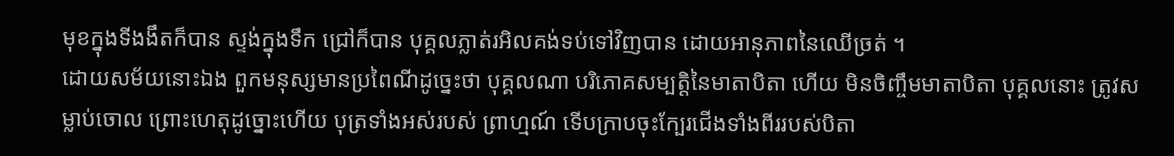មុខក្នុងទីងងឹតក៏បាន ស្ទង់ក្នុងទឹក ជ្រៅក៏បាន បុគ្គលភ្លាត់រអិលគង់ទប់ទៅវិញបាន ដោយអានុភាពនៃឈើច្រត់ ។
ដោយសម័យនោះឯង ពួកមនុស្សមានប្រពៃណីដូច្នេះថា បុគ្គលណា បរិភោគសម្បត្តិនៃមាតាបិតា ហើយ មិនចិញ្ចឹមមាតាបិតា បុគ្គលនោះ ត្រូវសម្លាប់ចោល ព្រោះហេតុដូច្នោះហើយ បុត្រទាំងអស់របស់ ព្រាហ្មណ៍ ទើបក្រាបចុះក្បែរជើងទាំងពីររបស់បិតា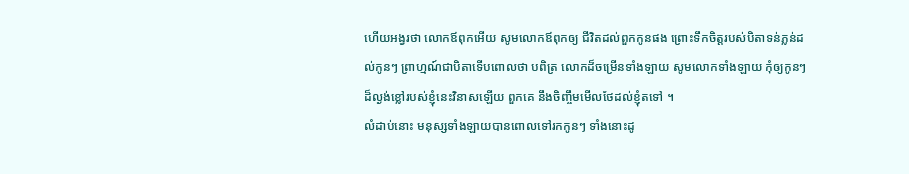ហើយអង្វរថា លោកឪពុកអើយ សូមលោកឪពុកឲ្យ ជីវិតដល់ពួកកូនផង ព្រោះទឹកចិត្តរបស់បិតាទន់ភ្លន់ដល់កូនៗ ព្រាហ្មណ៍ជាបិតាទើបពោលថា បពិត្រ លោកដ៏ចម្រើនទាំងឡាយ សូមលោកទាំងឡាយ កុំឲ្យកូនៗ ដ៏ល្ងង់ខ្លៅរបស់ខ្ញុំនេះវិនាសឡើយ ពួកគេ នឹងចិញ្ចឹមមើលថែដល់ខ្ញុំតទៅ ។
លំដាប់នោះ មនុស្សទាំងឡាយបានពោលទៅរកកូនៗ ទាំងនោះដូ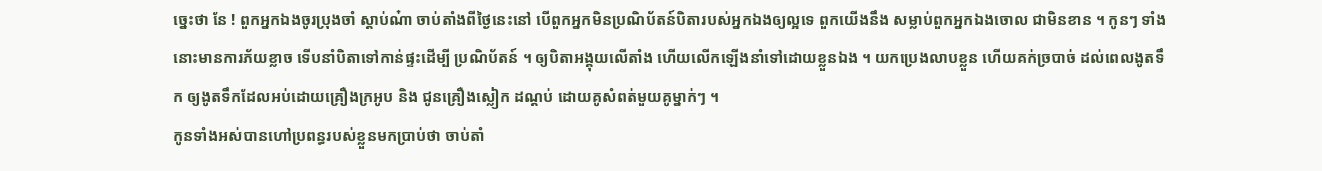ច្នេះថា នែ ! ពួកអ្នកឯងចូរប្រុងចាំ ស្តាប់ណ៎ា ចាប់តាំងពីថ្ងៃនេះនៅ បើពួកអ្នកមិនប្រណិប័តន៍បិតារបស់អ្នកឯងឲ្យល្អទេ ពួកយើងនឹង សម្លាប់ពួកអ្នកឯងចោល ជាមិនខាន ។ កូនៗ ទាំងនោះមានការភ័យខ្លាច ទើបនាំបិតាទៅកាន់ផ្ទះដើម្បី ប្រណិប័តន៍ ។ ឲ្យបិតាអង្គុយលើតាំង ហើយលើកឡើងនាំទៅដោយខ្លួនឯង ។ យកប្រេងលាបខ្លួន ហើយគក់ច្របាច់ ដល់ពេលងូតទឹក ឲ្យងូតទឹកដែលអប់ដោយគ្រឿងក្រអូប និង ជូនគ្រឿងស្លៀក ដណ្តប់ ដោយគូសំពត់មួយគូម្នាក់ៗ ។
កូនទាំងអស់បានហៅប្រពន្ធរបស់ខ្លួនមកប្រាប់ថា ចាប់តាំ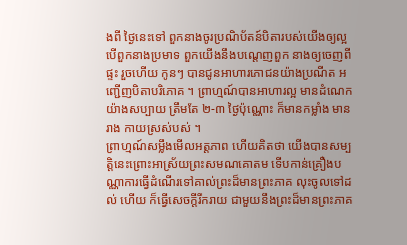ងពី ថ្ងៃនេះទៅ ពួកនាងចូរប្រណិប័តន៍បិតារបស់យើងឲ្យល្អ បើពួកនាងប្រមាទ ពួកយើងនឹងបណ្តេញពួក នាងឲ្យចេញពីផ្ទះ រួចហើយ កូនៗ បានជូនអាហារភោជនយ៉ាងប្រណីត អញ្ជើញបិតាបរិភោគ ។ ព្រាហ្មណ៍បានអាហារល្អ មានដំណេកយ៉ាងសប្បាយ ត្រឹមតែ ២-៣ ថ្ងៃប៉ុណ្ណោះ ក៏មានកម្លាំង មានរាង កាយស្រស់បស់ ។
ព្រាហ្មណ៍សម្លឹងមើលអត្តភាព ហើយគិតថា យើងបានសម្បត្តិនេះព្រោះអាស្រ័យព្រះសមណគោតម ទើបកាន់គ្រឿងបណ្ណាការធ្វើដំណើរទៅគាល់ព្រះដ៏មានព្រះភាគ លុះចូលទៅដល់ ហើយ ក៏ធ្វើសេចក្តីរីករាយ ជាមួយនឹងព្រះដ៏មានព្រះភាគ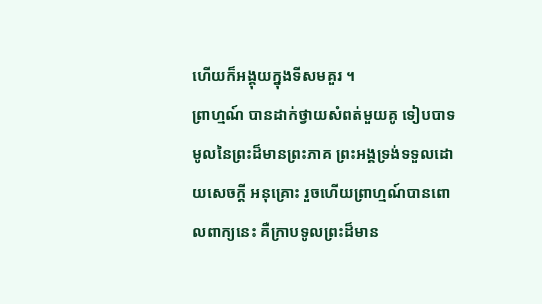ហើយក៏អង្គុយក្នុងទីសមគួរ ។
ព្រាហ្មណ៍ បានដាក់ថ្វាយសំពត់មួយគូ ទៀបបាទមូលនៃព្រះដ៏មានព្រះភាគ ព្រះអង្គទ្រង់ទទួលដោយសេចក្តី អនុគ្រោះ រួចហើយព្រាហ្មណ៍បានពោលពាក្យនេះ គឺក្រាបទូលព្រះដ៏មាន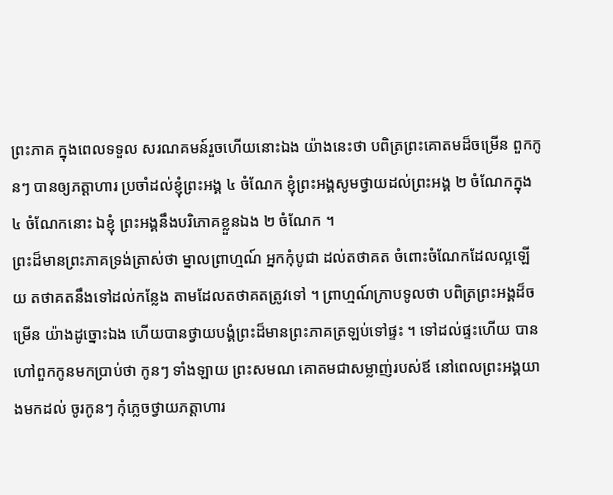ព្រះភាគ ក្នុងពេលទទួល សរណគមន៍រួចហើយនោះឯង យ៉ាងនេះថា បពិត្រព្រះគោតមដ៏ចម្រើន ពួកកូនៗ បានឲ្យភត្តាហារ ប្រចាំដល់ខ្ញុំព្រះអង្គ ៤ ចំណែក ខ្ញុំព្រះអង្គសូមថ្វាយដល់ព្រះអង្គ ២ ចំណែកក្នុង ៤ ចំណែកនោះ ឯខ្ញុំ ព្រះអង្គនឹងបរិភោគខ្លួនឯង ២ ចំណែក ។
ព្រះដ៏មានព្រះភាគទ្រង់ត្រាស់ថា ម្នាលព្រាហ្មណ៍ អ្នកកុំបូជា ដល់តថាគត ចំពោះចំណែកដែលល្អឡើយ តថាគតនឹងទៅដល់កន្លែង តាមដែលតថាគតត្រូវទៅ ។ ព្រាហ្មណ៍ក្រាបទូលថា បពិត្រព្រះអង្គដ៏ចម្រើន យ៉ាងដូច្នោះឯង ហើយបានថ្វាយបង្គំព្រះដ៏មានព្រះភាគត្រឡប់ទៅផ្ទះ ។ ទៅដល់ផ្ទះហើយ បានហៅពួកកូនមកប្រាប់ថា កូនៗ ទាំងឡាយ ព្រះសមណ គោតមជាសម្លាញ់របស់ឪ នៅពេលព្រះអង្គយាងមកដល់ ចូរកូនៗ កុំភ្លេចថ្វាយភត្តាហារ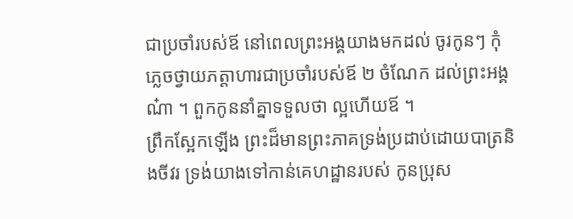ជាប្រចាំរបស់ឪ នៅពេលព្រះអង្គយាងមកដល់ ចូរកូនៗ កុំភ្លេចថ្វាយភត្តាហារជាប្រចាំរបស់ឪ ២ ចំណែក ដល់ព្រះអង្គ ណ៎ា ។ ពួកកូននាំគ្នាទទួលថា ល្អហើយឪ ។
ព្រឹកស្អែកឡើង ព្រះដ៏មានព្រះភាគទ្រង់ប្រដាប់ដោយបាត្រនិងចីវរ ទ្រង់យាងទៅកាន់គេហដ្ឋានរបស់ កូនប្រុស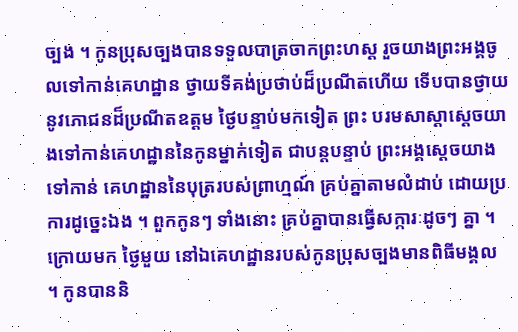ច្បង ។ កូនប្រុសច្បងបានទទួលបាត្រចាកព្រះហស្ត រួចយាងព្រះអង្គចូលទៅកាន់គេហដ្ឋាន ថ្វាយទីគង់ប្រថាប់ដ៏ប្រណីតហើយ ទើបបានថ្វាយនូវភោជនដ៏ប្រណីតឧត្តម ថ្ងៃបន្ទាប់មកទៀត ព្រះ បរមសាស្តាស្តេចយាងទៅកាន់គេហដ្ឋាននៃកូនម្នាក់ទៀត ជាបន្តបន្ទាប់ ព្រះអង្គស្តេចយាងទៅកាន់ គេហដ្ឋាននៃបុត្ររបស់ព្រាហ្មណ៍ គ្រប់គ្នាតាមលំដាប់ ដោយប្រការដូច្នេះឯង ។ ពួកកូនៗ ទាំងនោះ គ្រប់គ្នាបានធ្វើសក្ការៈដូចៗ គ្នា ។
ក្រោយមក ថ្ងៃមួយ នៅឯគេហដ្ឋានរបស់កូនប្រុសច្បងមានពិធីមង្គល ។ កូនបាននិ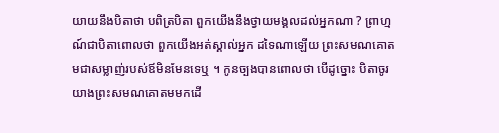យាយនឹងបិតាថា បពិត្របិតា ពួកយើងនឹងថ្វាយមង្គលដល់អ្នកណា ? ព្រាហ្មណ៍ជាបិតាពោលថា ពួកយើងអត់ស្គាល់អ្នក ដទៃណាឡើយ ព្រះសមណគោតមជាសម្លាញ់របស់ឪមិនមែនទេឬ ។ កូនច្បងបានពោលថា បើដូច្នោះ បិតាចូរយាងព្រះសមណគោតមមកដើ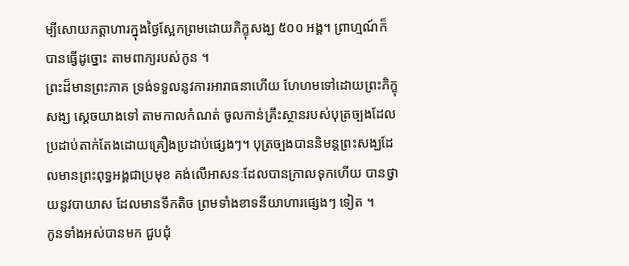ម្បីសោយភត្តាហារក្នុងថ្ងៃស្អែកព្រមដោយភិក្ខុសង្ឃ ៥០០ អង្គ។ ព្រាហ្មណ៍ក៏បានធ្វើដូច្នោះ តាមពាក្យរបស់កូន ។
ព្រះដ៏មានព្រះភាគ ទ្រង់ទទួលនូវការអារាធនាហើយ ហែហមទៅដោយព្រះភិក្ខុសង្ឃ ស្តេចយាងទៅ តាមកាលកំណត់ ចូលកាន់គ្រឹះស្ថានរបស់បុត្រច្បងដែលប្រដាប់តាក់តែងដោយគ្រឿងប្រដាប់ផ្សេងៗ។ បុត្រច្បងបាននិមន្តព្រះសង្ឃដែលមានព្រះពុទ្ធអង្គជាប្រមុខ គង់លើអាសនៈដែលបានក្រាលទុកហើយ បានថ្វាយនូវបាយាស ដែលមានទឹកតិច ព្រមទាំងខាទនីយាហារផ្សេងៗ ទៀត ។
កូនទាំងអស់បានមក ជួបជុំ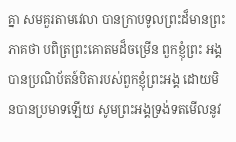គ្នា សមគួរតាមវេលា បានក្រាបទូលព្រះដ៏មានព្រះភាគថា បពិត្រព្រះគោតមដ៏ចម្រើន ពួកខ្ញុំព្រះ អង្គបានប្រណិប័តន៍បិតារបស់ពួកខ្ញុំព្រះអង្គ ដោយមិនបានប្រមាទឡើយ សូមព្រះអង្គទ្រង់ទតមើលនូវ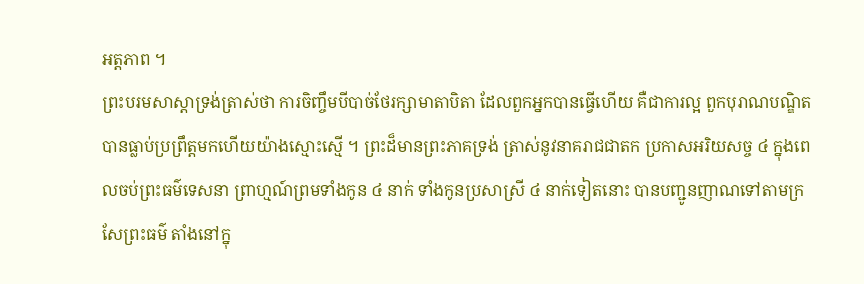អត្តភាព ។
ព្រះបរមសាស្តាទ្រង់ត្រាស់ថា ការចិញ្ចឹមបីបាច់ថែរក្សាមាតាបិតា ដែលពួកអ្នកបានធ្វើហើយ គឺជាការល្អ ពួកបុរាណបណ្ឌិតបានធ្លាប់ប្រព្រឹត្តមកហើយយ៉ាងស្មោះស្មើ ។ ព្រះដ៏មានព្រះភាគទ្រង់ ត្រាស់នូវនាគរាជជាតក ប្រកាសអរិយសច្ច ៤ ក្នុងពេលចប់ព្រះធម៌ទេសនា ព្រាហ្មណ៍ព្រមទាំងកូន ៤ នាក់ ទាំងកូនប្រសាស្រី ៤ នាក់ទៀតនោះ បានបញ្ជូនញាណទៅតាមក្រសែព្រះធម៌ តាំងនៅក្នុ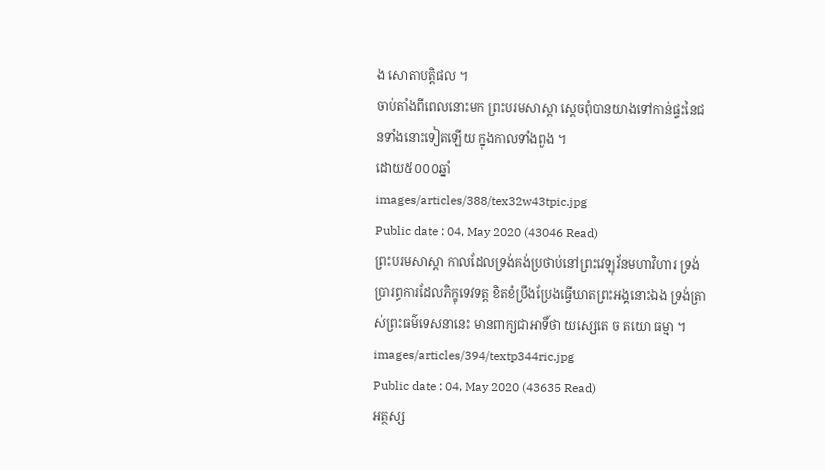ង សោតាបត្តិផល ។
ចាប់តាំងពីពេលនោះមក ព្រះបរមសាស្តា ស្តេចពុំបានយាងទៅកាន់ផ្ទះនៃជនទាំងនោះទៀតឡើយ ក្នុងកាលទាំងពួង ។
ដោយ៥០០០ឆ្នាំ
images/articles/388/tex32w43tpic.jpg
Public date : 04, May 2020 (43046 Read)
ព្រះបរមសាស្តា កាលដែលទ្រង់គង់ប្រថាប់នៅព្រះវេឡុវ័នមហាវិហារ ទ្រង់ប្រារព្ធការដែលភិក្ខុទេវទត្ត ខិតខំប្រឹងប្រែងធ្វើឃាតព្រះអង្គនោះឯង ទ្រង់ត្រាស់ព្រះធម៌ទេសនានេះ មានពាក្យជាអាទិ៍ថា យស្សេតេ ច តយោ ធម្មា ។
images/articles/394/textp344ric.jpg
Public date : 04, May 2020 (43635 Read)
អត្ថស្ស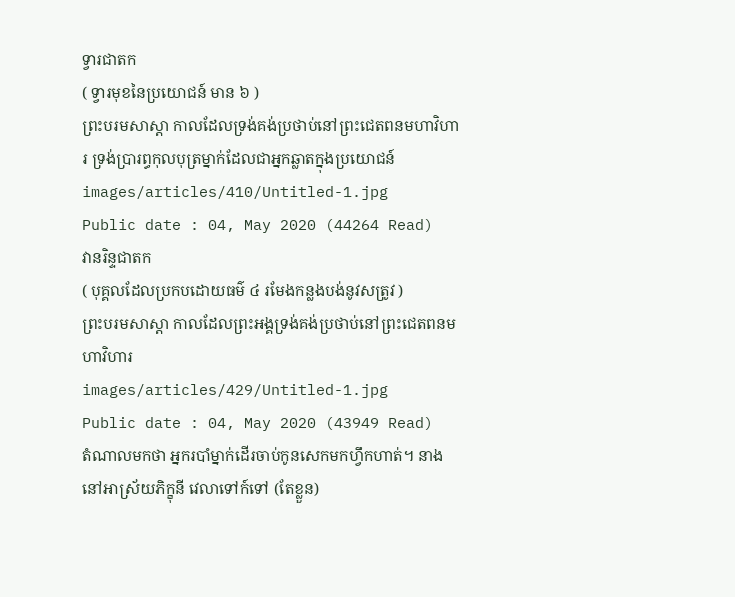ទ្វារជាតក
( ទ្វារមុខនៃប្រយោជន៍ មាន ៦ )
ព្រះបរមសាស្តា កាលដែលទ្រង់គង់ប្រថាប់នៅព្រះជេតពនមហាវិហារ ទ្រង់ប្រារព្ធកុលបុត្រម្នាក់ដែលជាអ្នកឆ្លាតក្នុងប្រយោជន៍
images/articles/410/Untitled-1.jpg
Public date : 04, May 2020 (44264 Read)
វានរិន្ទជាតក
( បុគ្គលដែលប្រកបដោយធម៌ ៤ រមែងកន្លងបង់នូវសត្រូវ )
ព្រះបរមសាស្តា កាលដែលព្រះអង្គទ្រង់គង់ប្រថាប់នៅព្រះជេតពនមហាវិហារ
images/articles/429/Untitled-1.jpg
Public date : 04, May 2020 (43949 Read)
តំណាលមកថា អ្នករបាំម្នាក់ដើរចាប់កូនសេកមកហ្វឹកហាត់។ នាងនៅអាស្រ័យភិក្ខុនី វេលាទៅក៍ទៅ (តែខ្លួន)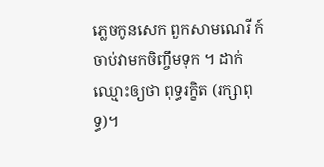ភ្លេចកូនសេក ពួកសាមណេរី ក៍ចាប់វាមកចិញ្ចឹមទុក ។ ដាក់ឈ្មោះឲ្យថា ពុទ្ធរក្ខិត (រក្សាពុទ្ធ)។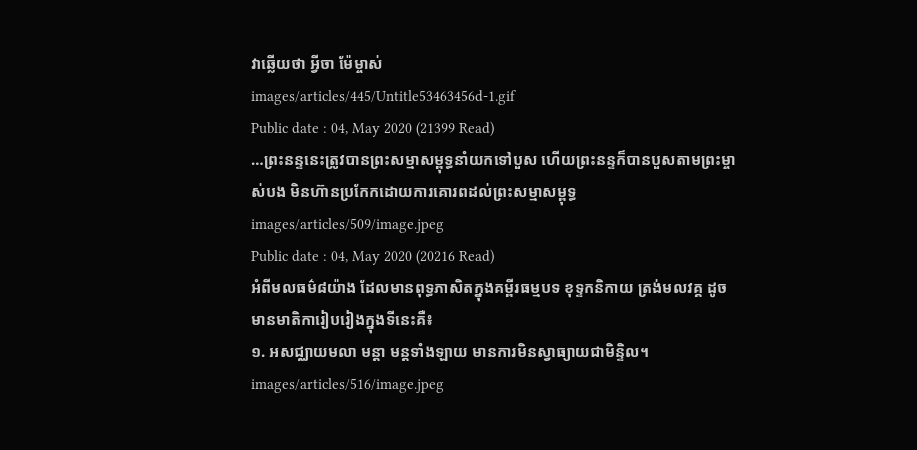វាឆ្លើយថា អ្វីចា ម៉ែម្ចាស់
images/articles/445/Untitle53463456d-1.gif
Public date : 04, May 2020 (21399 Read)
…ព្រះនន្ទនេះត្រូវបានព្រះសម្មាសម្ពុទ្ធនាំយកទៅបួស ហើយព្រះនន្ទក៏បានបួសតាមព្រះម្ចាស់បង មិនហ៊ានប្រកែកដោយការគោរពដល់ព្រះសម្មាសម្ពុទ្ធ
images/articles/509/image.jpeg
Public date : 04, May 2020 (20216 Read)
អំពីមលធម៌៨យ៉ាង ដែលមានពុទ្ធភាសិតក្នុងគម្ពីរធម្មបទ ខុទ្ទកនិកាយ ត្រង់មលវគ្គ ដូចមានមាតិការៀបរៀងក្នុងទីនេះគឺ៖
១. អសជ្ឈាយមលា មន្តា មន្តទាំងឡាយ មានការមិនស្វាធ្យាយជាមិន្ទិល។
images/articles/516/image.jpeg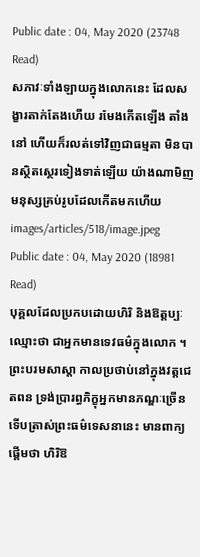Public date : 04, May 2020 (23748 Read)
សភាវៈទាំងឡាយក្នុងលោកនេះ ដែលសង្ខារតាក់តែងហើយ រមែងកើតឡើង តាំងនៅ ហើយក៏រលត់ទៅវិញជាធម្មតា មិនបានស្ថិតស្ថេរទៀងទាត់ឡើយ យ៉ាងណាមិញ មនុស្សគ្រប់រូបដែលកើតមកហើយ
images/articles/518/image.jpeg
Public date : 04, May 2020 (18981 Read)
បុគ្គលដែលប្រកបដោយហិរិ និងឱត្តប្បៈ ឈ្មោះថា ជាអ្នកមានទេវធម៌ក្នុងលោក ។
ព្រះបរមសាស្តា កាលប្រថាប់នៅក្នុងវត្តជេតពន ទ្រង់ប្រារព្ធភិក្ខុអ្នកមានភណ្ឌៈច្រើន ទើបត្រាស់ព្រះធម៌ទេសនានេះ មានពាក្យផ្តើមថា ហិរិឱ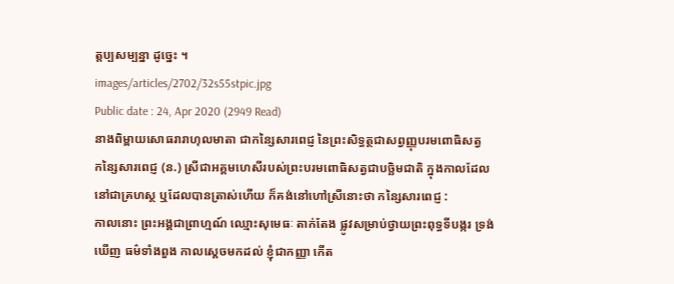ត្តប្បសម្បន្នា ដូច្នេះ ។
images/articles/2702/32s55stpic.jpg
Public date : 24, Apr 2020 (2949 Read)
នាងពិម្ពាយសោធរារាហុលមាតា ជាកន្សៃសារពេជ្ញ នៃព្រះសិទ្ធត្ថជាសព្វញ្ញុបរមពោធិសត្វ
កន្សៃសារពេជ្ញ (ន.) ស្រីជាអគ្គមហេសីរបស់ព្រះបរមពោធិសត្វជាបច្ឆិមជាតិ ក្នុងកាលដែលនៅជាគ្រហស្ថ ឬដែលបានត្រាស់ហើយ ក៏គង់នៅហៅស្រីនោះថា កន្សៃសារពេជ្ញ :
កាលនោះ ព្រះអង្គជាព្រាហ្មណ៍ ឈ្មោះសុមេធៈ តាក់តែង ផ្លូវសម្រាប់ថ្វាយព្រះពុទ្ធទីបង្ករ ទ្រង់ឃើញ ធម៌ទាំងពួង កាលស្ដេចមកដល់ ខ្ញុំជាកញ្ញា កើត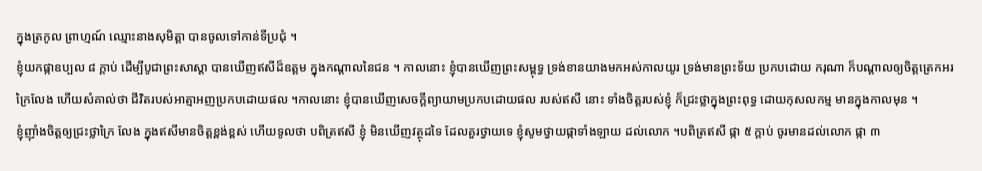ក្នុងត្រកូល ព្រាហ្មណ៍ ឈ្មោះនាងសុមិត្តា បានចូលទៅកាន់ទីប្រជុំ ។
ខ្ញុំយកផ្កាឧប្បល ៨ ក្ដាប់ ដើម្បីបូជាព្រះសាស្ដា បានឃើញឥសីដ៏ឧត្ដម ក្នុងកណ្ដាលនៃជន ។ កាលនោះ ខ្ញុំបានឃើញព្រះសម្ពុទ្ធ ទ្រង់ខានយាងមកអស់កាលយូរ ទ្រង់មានព្រះទ័យ ប្រកបដោយ ករុណា ក៏បណ្ដាលឲ្យចិត្តត្រេកអរក្រៃលែង ហើយសំគាល់ថា ជីវិតរបស់អាត្មាអញប្រកបដោយផល ។កាលនោះ ខ្ញុំបានឃើញសេចក្ដីព្យាយាមប្រកបដោយផល របស់ឥសី នោះ ទាំងចិត្តរបស់ខ្ញុំ ក៏ជ្រះថ្លាក្នុងព្រះពុទ្ធ ដោយកុសលកម្ម មានក្នុងកាលមុន ។
ខ្ញុំញ៉ាំងចិត្តឲ្យជ្រះថ្លាក្រៃ លែង ក្នុងឥសីមានចិត្តខ្ពង់ខ្ពស់ ហើយទូលថា បពិត្រឥសី ខ្ញុំ មិនឃើញវត្ថុដទៃ ដែលគួរថ្វាយទេ ខ្ញុំសូមថ្វាយផ្កាទាំងឡាយ ដល់លោក ។បពិត្រឥសី ផ្កា ៥ ក្ដាប់ ចូរមានដល់លោក ផ្កា ៣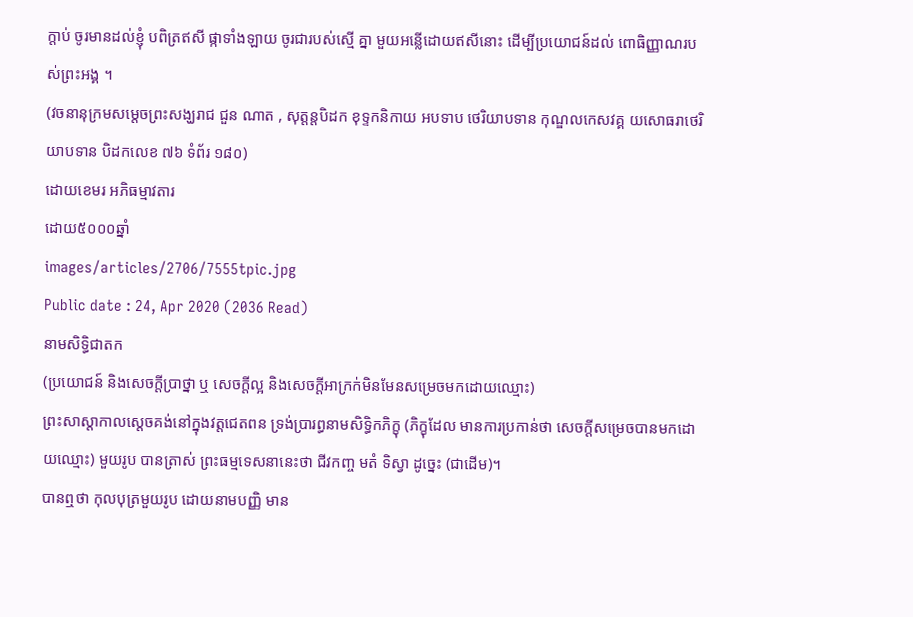ក្ដាប់ ចូរមានដល់ខ្ញុំ បពិត្រឥសី ផ្កាទាំងឡាយ ចូរជារបស់ស្មើ គ្នា មួយអន្លើដោយឥសីនោះ ដើម្បីប្រយោជន៍ដល់ ពោធិញ្ញាណរបស់ព្រះអង្គ ។
(វចនានុក្រមសម្ដេចព្រះសង្ឃរាជ ជួន ណាត , សុត្តន្តបិដក ខុទ្ទកនិកាយ អបទាប ថេរិយាបទាន កុណ្ឌលកេសវគ្គ យសោធរាថេរិយាបទាន បិដកលេខ ៧៦ ទំព័រ ១៨០)
ដោយខេមរ អភិធម្មាវតារ
ដោយ៥០០០ឆ្នាំ
images/articles/2706/7555tpic.jpg
Public date : 24, Apr 2020 (2036 Read)
នាមសិទ្ធិជាតក
(ប្រយោជន៍ និងសេចក្ដីប្រាថ្នា ឬ សេចក្ដីល្អ និងសេចក្ដីអាក្រក់មិនមែនសម្រេចមកដោយឈ្មោះ)
ព្រះសាស្ដាកាលស្ដេចគង់នៅក្នុងវត្តជេតពន ទ្រង់ប្រារព្ធនាមសិទ្ធិកភិក្ខុ (ភិក្ខុដែល មានការប្រកាន់ថា សេចក្ដីសម្រេចបានមកដោយឈ្មោះ) មួយរូប បានត្រាស់ ព្រះធម្មទេសនានេះថា ជីវកញ្ច មតំ ទិស្វា ដូច្នេះ (ជាដើម)។
បានឮថា កុលបុត្រមួយរូប ដោយនាមបញ្ញិ មាន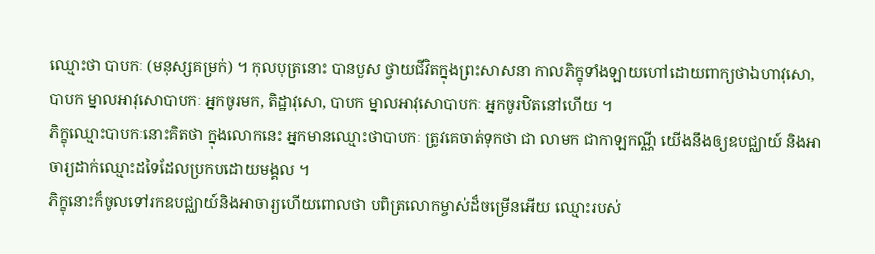ឈ្មោះថា បាបកៈ (មនុស្សគម្រក់) ។ កុលបុត្រនោះ បានបួស ថ្វាយជីវិតក្នុងព្រះសាសនា កាលភិក្ខុទាំងឡាយហៅដោយពាក្យថាឯហាវុសោ, បាបក ម្នាលអាវុសោបាបកៈ អ្នកចូរមក, តិដ្ឋាវុសោ, បាបក ម្នាលអាវុសោបាបកៈ អ្នកចូរឋិតនៅហើយ ។
ភិក្ខុឈ្មោះបាបកៈនោះគិតថា ក្នុងលោកនេះ អ្នកមានឈ្មោះថាបាបកៈ ត្រូវគេចាត់ទុកថា ជា លាមក ជាកាឡកណ្ណី យើងនឹងឲ្យឧបជ្ឈាយ៍ និងអាចារ្យដាក់ឈ្មោះដទៃដែលប្រកបដោយមង្គល ។
ភិក្ខុនោះក៏ចូលទៅរកឧបជ្ឈាយ៍និងអាចារ្យហើយពោលថា បពិត្រលោកម្ចាស់ដ៏ចម្រើនអើយ ឈ្មោះរបស់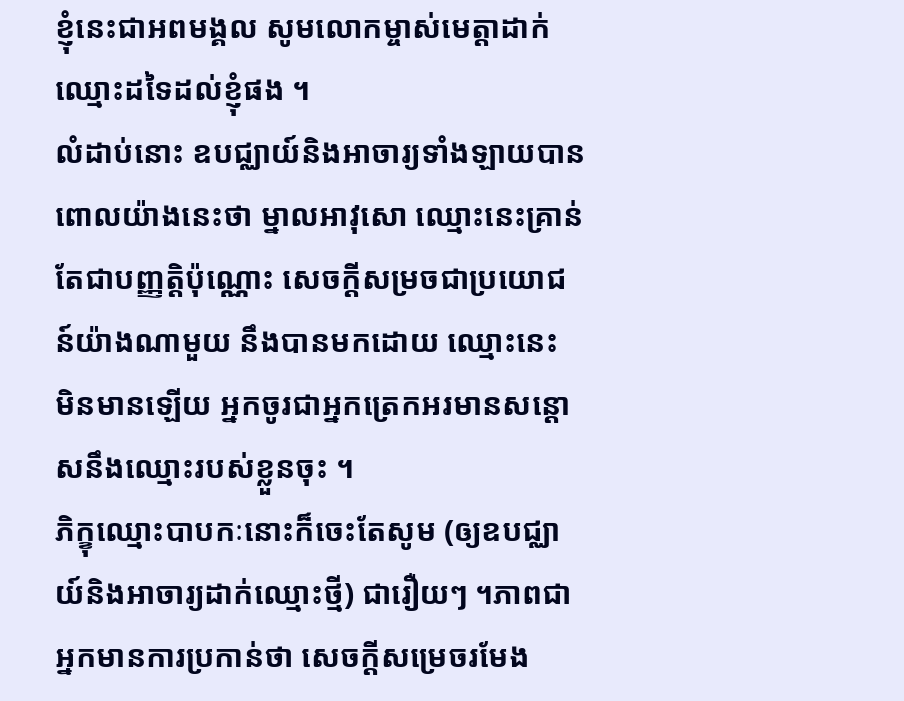ខ្ញុំនេះជាអពមង្គល សូមលោកម្ចាស់មេត្តាដាក់ឈ្មោះដទៃដល់ខ្ញុំផង ។
លំដាប់នោះ ឧបជ្ឈាយ៍និងអាចារ្យទាំងឡាយបានពោលយ៉ាងនេះថា ម្នាលអាវុសោ ឈ្មោះនេះគ្រាន់តែជាបញ្ញត្តិប៉ុណ្ណោះ សេចក្ដីសម្រចជាប្រយោជន៍យ៉ាងណាមួយ នឹងបានមកដោយ ឈ្មោះនេះ មិនមានឡើយ អ្នកចូរជាអ្នកត្រេកអរមានសន្ដោសនឹងឈ្មោះរបស់ខ្លួនចុះ ។
ភិក្ខុឈ្មោះបាបកៈនោះក៏ចេះតែសូម (ឲ្យឧបជ្ឈាយ៍និងអាចារ្យដាក់ឈ្មោះថ្មី) ជារឿយៗ ។ភាពជាអ្នកមានការប្រកាន់ថា សេចក្ដីសម្រេចរមែង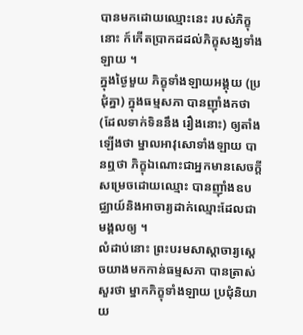បានមកដោយឈ្មោះនេះ របស់ភិក្ខុនោះ ក៍កើតប្រាកដដល់ភិក្ខុសង្ឃទាំងឡាយ ។
ក្នុងថ្ងៃមួយ ភិក្ខុទាំងឡាយអង្គុយ (ប្រជុំគ្នា) ក្នុងធម្មសភា បានញ៉ាំងកថា (ដែលទាក់ទិននឹង រឿងនោះ) ឲ្យតាំងឡើងថា ម្នាលអាវុសោទាំងឡាយ បានឮថា ភិក្ខុឯណោះជាអ្នកមានសេចក្ដី សម្រេចដោយឈ្មោះ បានញ៉ាំងឧបជ្ឈាយ៍និងអាចារ្យដាក់ឈ្មោះដែលជាមង្គលឲ្យ ។
លំដាប់នោះ ព្រះបរមសាស្ដាចារ្យស្ដេចយាងមកកាន់ធម្មសភា បានត្រាស់សួរថា ម្នាកភិក្ខុទាំងឡាយ ប្រជុំនិយាយ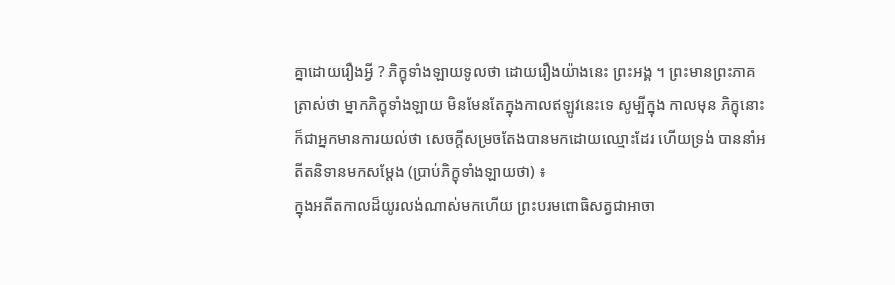គ្នាដោយរឿងអ្វី ? ភិក្ខុទាំងឡាយទូលថា ដោយរឿងយ៉ាងនេះ ព្រះអង្គ ។ ព្រះមានព្រះភាគត្រាស់ថា ម្នាកភិក្ខុទាំងឡាយ មិនមែនតែក្នុងកាលឥឡូវនេះទេ សូម្បីក្នុង កាលមុន ភិក្ខុនោះក៏ជាអ្នកមានការយល់ថា សេចក្ដីសម្រចតែងបានមកដោយឈ្មោះដែរ ហើយទ្រង់ បាននាំអតីតនិទានមកសម្ដែង (ប្រាប់ភិក្ខុទាំងឡាយថា) ៖
ក្នុងអតីតកាលដ៏យូរលង់ណាស់មកហើយ ព្រះបរមពោធិសត្វជាអាចា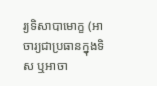រ្យទិសាបាមោក្ខ (អាចារ្យជាប្រធានក្នុងទិស ឬអាចា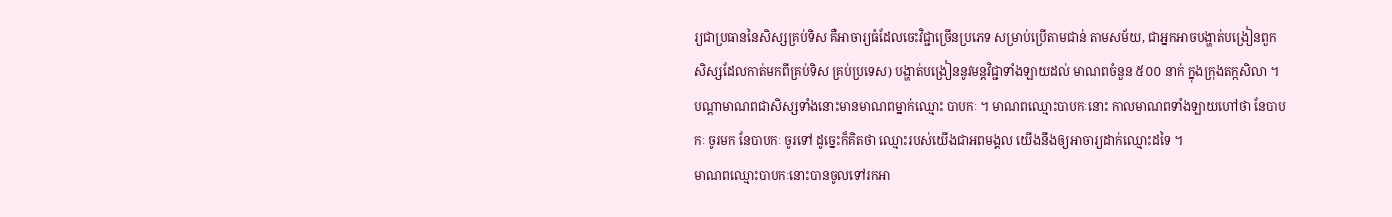រ្យជាប្រធាននៃសិស្សគ្រប់ទិស គឺអាចារ្យធំដែលចេះវិជ្ជាច្រើនប្រភេទ សម្រាប់ប្រើតាមជាន់ តាមសម័យ, ជាអ្នកអាចបង្ហាត់បង្រៀនពួកសិស្សដែលកាត់មកពីគ្រប់ទិស គ្រប់ប្រទេស) បង្ហាត់បង្រៀននូវមន្តវិជ្ជាទាំងឡាយដល់ មាណពចំនួន ៥០០ នាក់ ក្នុងក្រុងតក្កសិលា ។ បណ្ដាមាណពជាសិស្សទាំងនោះមានមាណពម្នាក់ឈ្មោះ បាបកៈ ។ មាណពឈ្មោះបាបកៈនោះ កាលមាណពទាំងឡាយហៅថា នែបាបកៈ ចូរមក នែបាបកៈ ចូរទៅ ដូច្នេះក៏គិតថា ឈ្មោះរបស់យើងជាអពមង្គល យើងនឹងឲ្យអាចារ្យដាក់ឈ្មោះដទៃ ។
មាណពឈ្មោះបាបកៈនោះបានចូលទៅរកអា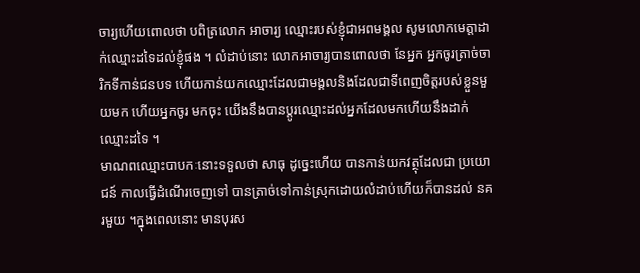ចារ្យហើយពោលថា បពិត្រលោក អាចារ្យ ឈ្មោះរបស់ខ្ញុំជាអពមង្គល សូមលោកមេត្តាដាក់ឈ្មោះដទៃដល់ខ្ញុំផង ។ លំដាប់នោះ លោកអាចារ្យបានពោលថា នែអ្នក អ្នកចូរត្រាច់ចារិកទីកាន់ជនបទ ហើយកាន់យកឈ្មោះដែលជាមង្គលនិងដែលជាទីពេញចិត្តរបស់ខ្លួនមួយមក ហើយអ្នកចូរ មកចុះ យើងនឹងបានប្ដូរឈ្មោះដល់អ្នកដែលមកហើយនឹងដាក់ឈ្មោះដទៃ ។
មាណពឈ្មោះបាបកៈនោះទទួលថា សាធុ ដូច្នេះហើយ បានកាន់យកវត្ថុដែលជា ប្រយោជន៍ កាលធ្វើដំណើរចេញទៅ បានត្រាច់ទៅកាន់ស្រុកដោយលំដាប់ហើយក៏បានដល់ នគរមួយ ។ក្នុងពេលនោះ មានបុរស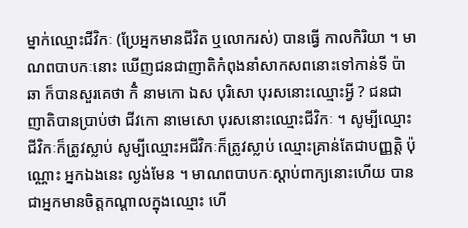ម្នាក់ឈ្មោះជីវិកៈ (ប្រែអ្នកមានជីវិត ឬលោករស់) បានធ្វើ កាលកិរិយា ។ មាណពបាបកៈនោះ ឃើញជនជាញាតិកំពុងនាំសាកសពនោះទៅកាន់ទី ប៉ាឆា ក៏បានសួរគេថា កិំ នាមកោ ឯស បុរិសោ បុរសនោះឈ្មោះអ្វី ? ជនជាញាតិបានប្រាប់ថា ជីវកោ នាមេសោ បុរសនោះឈ្មោះជីវិកៈ ។ សូម្បីឈ្មោះជីវិកៈក៏ត្រូវស្លាប់ សូម្បីឈ្មោះអជីវិកៈក៏ត្រូវស្លាប់ ឈ្មោះគ្រាន់តែជាបញ្ញត្តិ ប៉ុណ្ណោះ អ្នកឯងនេះ ល្ងង់មែន ។ មាណពបាបកៈស្ដាប់ពាក្យនោះហើយ បានជាអ្នកមានចិត្តកណ្ដាលក្នុងឈ្មោះ ហើ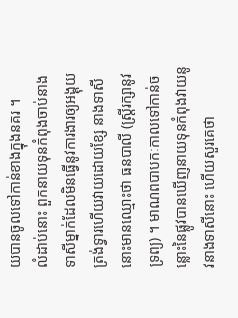យបានចូលទៅកាន់ខាងក្នុងនគរ ។
លំដាប់នោះ ពួកនាយទុនកំពុងចាប់នាងទាសីម្នាក់ដែលមិនធ្វើនូវការងារឲ្យអង្គុយ ត្រង់ទ្វារហើយវាយដោយខ្សែ នាងទាសីនោះមានឈ្មោះថា ធនបាលី (ស្ត្រីរក្សានូវទ្រព្យ) ។ មាណពបាបកៈកាលទៅកាន់ចន្លោះនៃផ្លូវបានឃើញនាយទុនកំពុងវាយនូវនាងទាសីនោះ ហើយសួរគេថា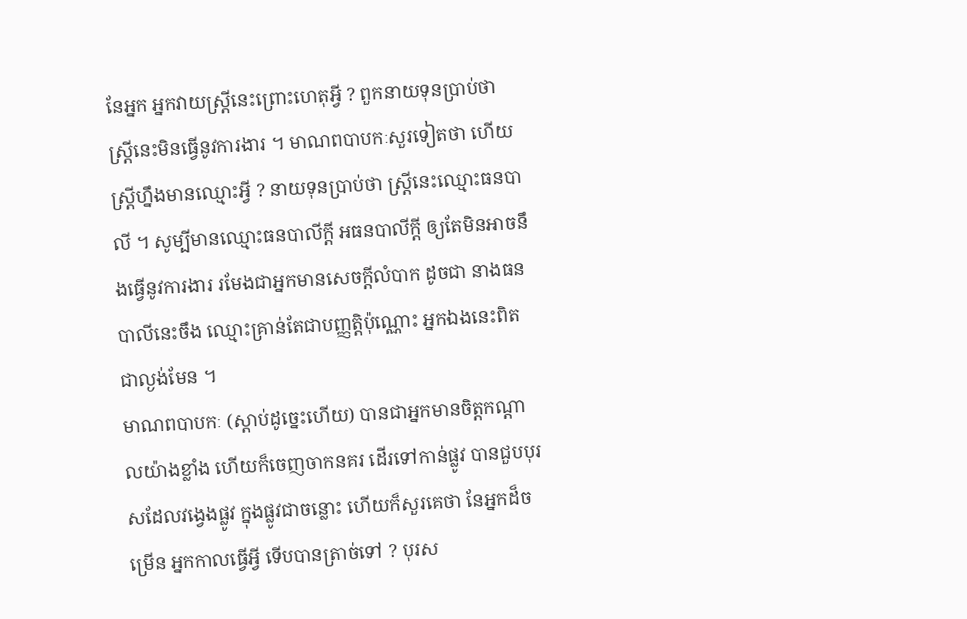នែអ្នក អ្នកវាយស្ត្រីនេះព្រោះហេតុអ្វី ? ពួកនាយទុនប្រាប់ថា ស្ត្រីនេះមិនធ្វើនូវការងារ ។ មាណពបាបកៈសួរទៀតថា ហើយស្ត្រីហ្នឹងមានឈ្មោះអ្វី ? នាយទុនប្រាប់ថា ស្ត្រីនេះឈ្មោះធនបាលី ។ សូម្បីមានឈ្មោះធនបាលីក្ដី អធនបាលីក្ដី ឲ្យតែមិនអាចនឹងធ្វើនូវការងារ រមែងជាអ្នកមានសេចក្ដីលំបាក ដូចជា នាងធនបាលីនេះចឹង ឈ្មោះគ្រាន់តែជាបញ្ញត្តិប៉ុណ្ណោះ អ្នកឯងនេះពិតជាល្ងង់មែន ។
មាណពបាបកៈ (ស្ដាប់ដូច្នេះហើយ) បានជាអ្នកមានចិត្តកណ្ដាលយ៉ាងខ្លាំង ហើយក៏ចេញចាកនគរ ដើរទៅកាន់ផ្លូវ បានជួបបុរសដែលវង្វេងផ្លូវ ក្នុងផ្លូវជាចន្លោះ ហើយក៏សួរគេថា នែអ្នកដ៏ចម្រើន អ្នកកាលធ្វើអ្វី ទើបបានត្រាច់ទៅ ? បុរស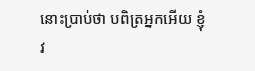នោះប្រាប់ថា បពិត្រអ្នកអើយ ខ្ញុំវ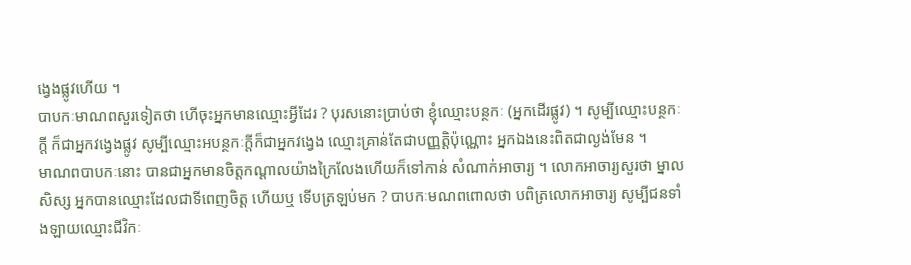ង្វេងផ្លូវហើយ ។
បាបកៈមាណពសួរទៀតថា ហើចុះអ្នកមានឈ្មោះអ្វីដែរ ? បុរសនោះប្រាប់ថា ខ្ញុំឈ្មោះបន្ថកៈ (អ្នកដើរផ្លូវ) ។ សូម្បីឈ្មោះបន្ថកៈក្ដី ក៏ជាអ្នកវង្វេងផ្លូវ សូម្បីឈ្មោះអបន្ថកៈក្ដីក៏ជាអ្នកវង្វេង ឈ្មោះគ្រាន់តែជាបញ្ញត្តិប៉ុណ្ណោះ អ្នកឯងនេះពិតជាល្ងង់មែន ។
មាណពបាបកៈនោះ បានជាអ្នកមានចិត្តកណ្ដាលយ៉ាងក្រៃលែងហើយក៏ទៅកាន់ សំណាក់អាចារ្យ ។ លោកអាចារ្យសួរថា ម្នាលសិស្ស អ្នកបានឈ្មោះដែលជាទីពេញចិត្ត ហើយឬ ទើបត្រឡប់មក ? បាបកៈមណពពោលថា បពិត្រលោកអាចារ្យ សូម្បីជនទាំងឡាយឈ្មោះជីវិកៈ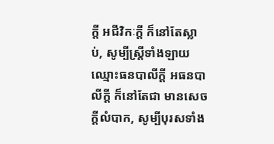ក្ដី អជីវិកៈក្ដី ក៏នៅតែស្លាប់, សូម្បីស្ត្រីទាំងឡាយឈ្មោះធនបាលីក្ដី អធនបាលីក្ដី ក៏នៅតែជា មានសេចក្ដីលំបាក, សូម្បីបុរសទាំង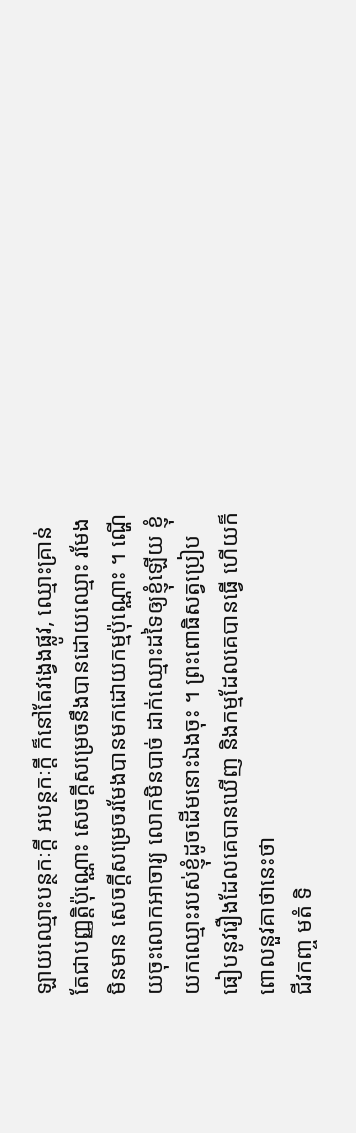ឡាយឈ្មោះបន្ថកៈក្ដី អបន្ថកៈក្ដី ក៏នៅតែវង្វេងផ្លូវ, ឈ្មោះគ្រាន់តែជាបញ្ញត្តិប៉ុណ្ណោះ សេចក្ដីសម្រេចនឹងបានដោយឈ្មោះ រមែងមិនមាន សេចក្ដីសម្រេចរមែងបានមកដោយកម្មប៉ុណ្ណោះ ។ ណ្ហើយចុះលោកអាចារ្យ លោកមិនបាច់ ដាក់ឈ្មោះដទៃឲ្យខ្ញុំឡើយ ខ្ញុំយកឈ្មោះរបស់ខ្ញុំដូចដើមនោះឯងចុះ ។ ព្រះពោធិសត្វប្រៀបធៀបនូវរឿងដែលគេបានឃើញ និងកម្មដែលគេបានធ្វើ ហើយក៏ពោលនួវគាថានេះថា
ជីវកញ្ច មតំ ទិ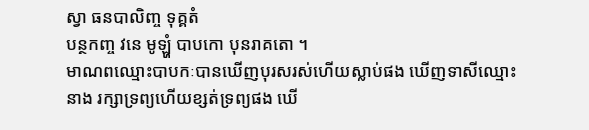ស្វា ធនបាលិញ្ច ទុគ្គតំ
បន្ថកញ្ច វនេ មូឡ្ហំ បាបកោ បុនរាគតោ ។
មាណពឈ្មោះបាបកៈបានឃើញបុរសរស់ហើយស្លាប់ផង ឃើញទាសីឈ្មោះនាង រក្សាទ្រព្យហើយខ្សត់ទ្រព្យផង ឃើ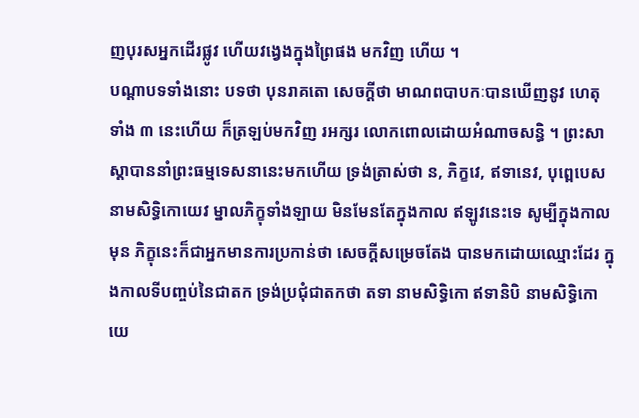ញបុរសអ្នកដើរផ្លូវ ហើយវង្វេងក្នុងព្រៃផង មកវិញ ហើយ ។
បណ្ដាបទទាំងនោះ បទថា បុនរាគតោ សេចក្ដីថា មាណពបាបកៈបានឃើញនូវ ហេតុទាំង ៣ នេះហើយ ក៏ត្រឡប់មកវិញ រអក្សរ លោកពោលដោយអំណាចសន្ធិ ។ ព្រះសាស្ដាបាននាំព្រះធម្មទេសនានេះមកហើយ ទ្រង់ត្រាស់ថា ន, ភិក្ខវេ, ឥទានេវ, បុព្ពេបេស នាមសិទ្ធិកោយេវ ម្នាលភិក្ខុទាំងឡាយ មិនមែនតែក្នុងកាល ឥឡូវនេះទេ សូម្បីក្នុងកាលមុន ភិក្ខុនេះក៏ជាអ្នកមានការប្រកាន់ថា សេចក្ដីសម្រេចតែង បានមកដោយឈ្មោះដែរ ក្នុងកាលទីបញ្ចប់នៃជាតក ទ្រង់ប្រជុំជាតកថា តទា នាមសិទ្ធិកោ ឥទានិបិ នាមសិទ្ធិកោយេ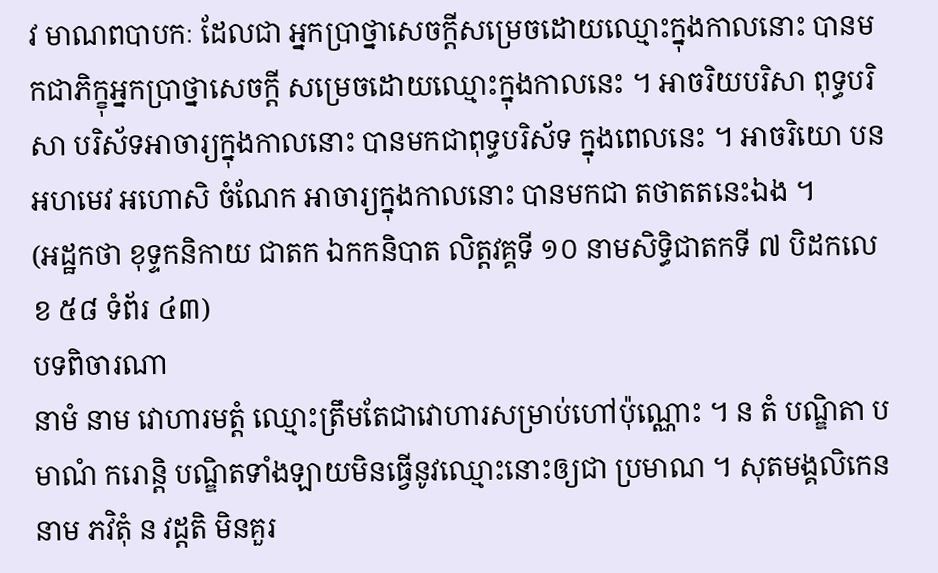វ មាណពបាបកៈ ដែលជា អ្នកប្រាថ្នាសេចក្ដីសម្រេចដោយឈ្មោះក្នុងកាលនោះ បានមកជាភិក្ខុអ្នកប្រាថ្នាសេចក្ដី សម្រេចដោយឈ្មោះក្នុងកាលនេះ ។ អាចរិយបរិសា ពុទ្ធបរិសា បរិស័ទអាចារ្យក្នុងកាលនោះ បានមកជាពុទ្ធបរិស័ទ ក្នុងពេលនេះ ។ អាចរិយោ បន អហមេវ អហោសិ ចំណែក អាចារ្យក្នុងកាលនោះ បានមកជា តថាតតនេះឯង ។
(អដ្ឋកថា ខុទ្ទកនិកាយ ជាតក ឯកកនិបាត លិត្តវគ្គទី ១០ នាមសិទ្ធិជាតកទី ៧ បិដកលេខ ៥៨ ទំព័រ ៤៣)
បទពិចារណា
នាមំ នាម វោហារមត្តំ ឈ្មោះត្រឹមតែជាវោហារសម្រាប់ហៅប៉ុណ្ណោះ ។ ន តំ បណ្ឌិតា បមាណំ ករោន្តិ បណ្ឌិតទាំងឡាយមិនធ្វើនូវឈ្មោះនោះឲ្យជា ប្រមាណ ។ សុតមង្គលិកេន នាម ភវិតុំ ន វដ្ដតិ មិនគួរ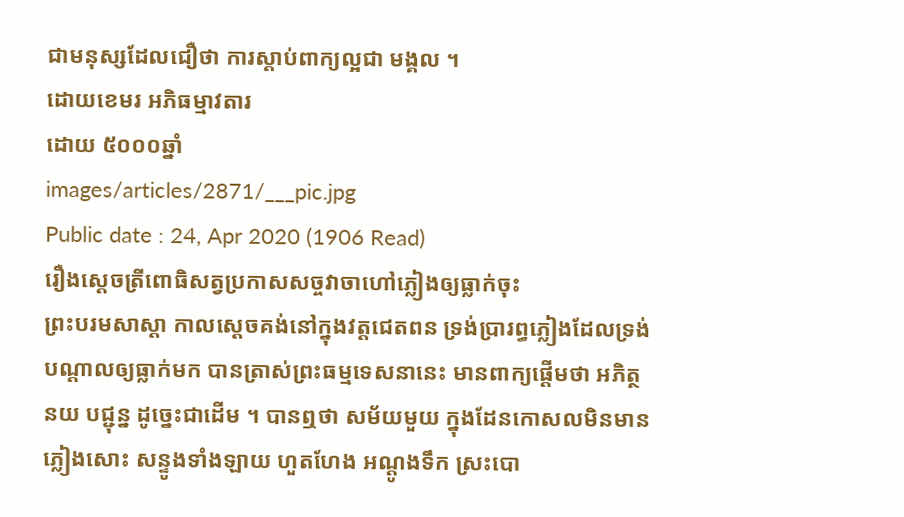ជាមនុស្សដែលជឿថា ការស្ដាប់ពាក្យល្អជា មង្គល ។
ដោយខេមរ អភិធម្មាវតារ
ដោយ ៥០០០ឆ្នាំ
images/articles/2871/___pic.jpg
Public date : 24, Apr 2020 (1906 Read)
រឿងស្ដេចត្រីពោធិសត្វប្រកាសសច្ចវាចាហៅភ្លៀងឲ្យធ្លាក់ចុះ
ព្រះបរមសាស្តា កាលស្ដេចគង់នៅក្នុងវត្តជេតពន ទ្រង់ប្រារព្ធភ្លៀងដែលទ្រង់ បណ្តាលឲ្យធ្លាក់មក បានត្រាស់ព្រះធម្មទេសនានេះ មានពាក្យផ្តើមថា អភិត្ថនយ បជ្ជុន្ន ដូច្នេះជាដើម ។ បានឮថា សម័យមួយ ក្នុងដែនកោសលមិនមានភ្លៀងសោះ សន្ទូងទាំងឡាយ ហួតហែង អណ្តូងទឹក ស្រះបោ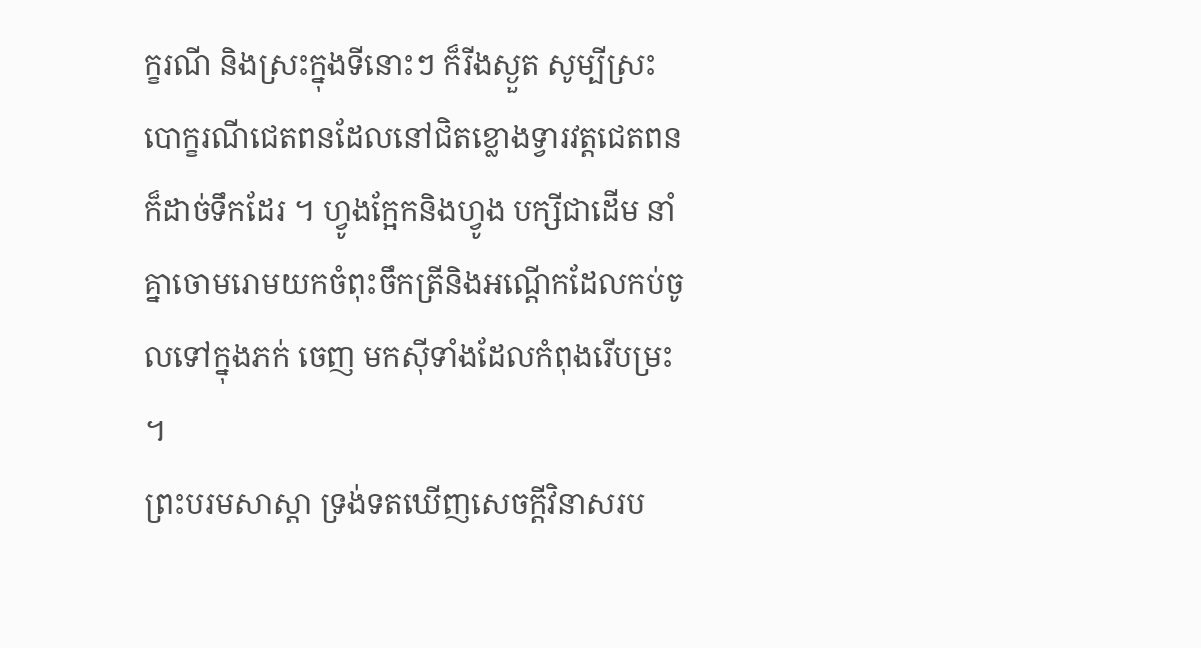ក្ខរណី និងស្រះក្នុងទីនោះៗ ក៏រីងស្ងួត សូម្បីស្រះ បោក្ខរណីជេតពនដែលនៅជិតខ្លោងទ្វារវត្តជេតពនក៏ដាច់ទឹកដែរ ។ ហ្វូងក្អែកនិងហ្វូង បក្សីជាដើម នាំគ្នាចោមរោមយកចំពុះចឹកត្រីនិងអណ្តើកដែលកប់ចូលទៅក្នុងភក់ ចេញ មកស៊ីទាំងដែលកំពុងរើបម្រះ ។
ព្រះបរមសាស្តា ទ្រង់ទតឃើញសេចក្តីវិនាសរប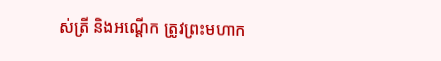ស់ត្រី និងអណ្តើក ត្រូវព្រះមហាក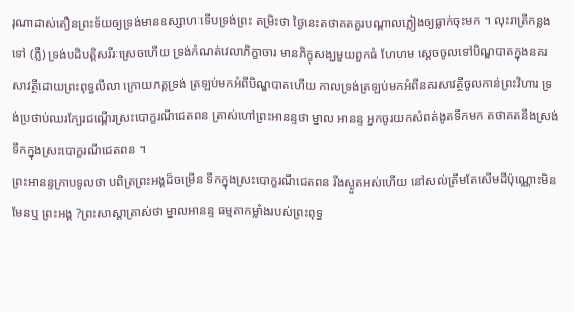រុណាដាស់តឿនព្រះទ័យឲ្យទ្រង់មានឧស្សាហៈទើបទ្រង់ព្រះ តម្រិះថា ថ្ងៃនេះតថាគតគួរបណ្តាលភ្លៀងឲ្យធ្លាក់ចុះមក ។ លុះរាត្រីកន្លងទៅ (ភ្លឺ) ទ្រង់បដិបត្តិសរីរៈស្រេចហើយ ទ្រង់កំណត់វេលាភិក្ខាចារ មានភិក្ខុសង្ឃមួយពួកធំ ហែហម ស្តេចចូលទៅបិណ្ឌបាតក្នុងនគរសាវត្ថីដោយព្រះពុទ្ធលីលា ក្រោយភត្តទ្រង់ ត្រឡប់មកអំពីបិណ្ឌបាតហើយ កាលទ្រង់ត្រឡប់មកអំពីនគរសាវត្ថីចូលកាន់ព្រះវិហារ ទ្រង់ប្រថាប់ឈរក្បែរជណ្តើរស្រះបោក្ខរណីជេតពន ត្រាស់ហៅព្រះអានន្ទថា ម្នាល អានន្ទ អ្នកចូរយកសំពត់ងូតទឹកមក តថាគតនឹងស្រង់ទឹកក្នុងស្រះបោក្ខរណីជេតពន ។
ព្រះអានន្ទកា្របទូលថា បពិត្រព្រះអង្គដ៏ចម្រើន ទឹកក្នុងស្រះបោក្ខរណីជេតពន រីងស្ងួតអស់ហើយ នៅសល់ត្រឹមតែសើមដីប៉ុណ្ណោះមិនមែនឬ ព្រះអង្គ ?ព្រះសាស្តាត្រាស់ថា ម្នាលអានន្ទ ធម្មតាកម្លាំងរបស់ព្រះពុទ្ធ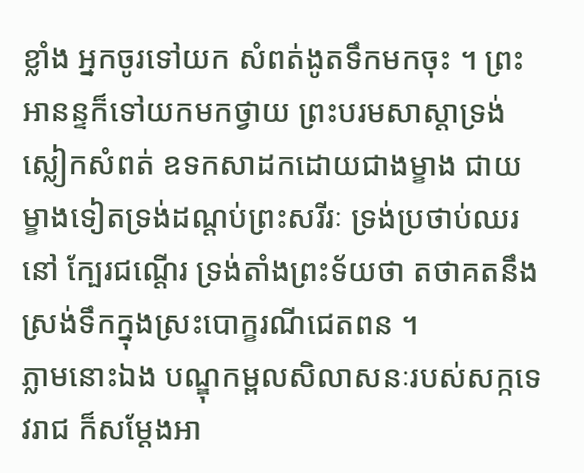ខ្លាំង អ្នកចូរទៅយក សំពត់ងូតទឹកមកចុះ ។ ព្រះអានន្ទក៏ទៅយកមកថ្វាយ ព្រះបរមសាស្តាទ្រង់ស្លៀកសំពត់ ឧទកសាដកដោយជាងម្ខាង ជាយម្ខាងទៀតទ្រង់ដណ្តប់ព្រះសរីរៈ ទ្រង់ប្រថាប់ឈរនៅ ក្បែរជណ្តើរ ទ្រង់តាំងព្រះទ័យថា តថាគតនឹងស្រង់ទឹកក្នុងស្រះបោក្ខរណីជេតពន ។
ភ្លាមនោះឯង បណ្ឌុកម្ពលសិលាសនៈរបស់សក្កទេវរាជ ក៏សម្តែងអា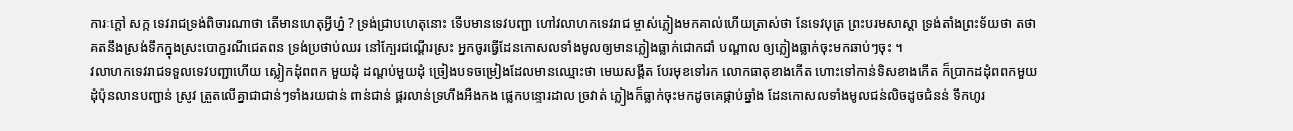ការៈក្តៅ សក្ក ទេវរាជទ្រង់ពិចារណាថា តើមានហេតុអ្វីហ្ន៎ ? ទ្រង់ជ្រាបហេតុនោះ ទើបមានទេវបញ្ជា ហៅវលាហកទេវរាជ ម្ចាស់ភ្លៀងមកគាល់ហើយត្រាស់ថា នែទេវបុត្រ ព្រះបរមសាស្តា ទ្រង់តាំងព្រះទ័យថា តថាគតនឹងស្រង់ទឹកក្នុងស្រះបោក្ខរណីជេតពន ទ្រង់ប្រថាប់ឈរ នៅក្បែរជណ្តើរស្រះ អ្នកចូរធ្វើដែនកោសលទាំងមូលឲ្យមានភ្លៀងធ្លាក់ជោកជាំ បណ្តាល ឲ្យភ្លៀងធ្លាក់ចុះមកឆាប់ៗចុះ ។
វលាហកទេវរាជទទួលទេវបញ្ជាហើយ ស្លៀកដុំពពក មួយដុំ ដណ្តប់មួយដុំ ច្រៀងបទចម្រៀងដែលមានឈ្មោះថា មេឃសង្គីត បែរមុខទៅរក លោកធាតុខាងកើត ហោះទៅកាន់ទិសខាងកើត ក៏ប្រាកដដុំពពកមួយដុំប៉ុនលានបញ្ជាន់ ស្រូវ ត្រួតលើគ្នាជាជាន់ៗទាំងរយជាន់ ពាន់ជាន់ ផ្គរលាន់ទ្រហឹងអឺងកង ផ្លេកបន្ទោរដាល ច្រវាត់ ភ្លៀងក៏ធ្លាក់ចុះមកដូចគេផ្កាប់ឆ្នាំង ដែនកោសលទាំងមូលជន់លិចដូចជំនន់ ទឹកហូរ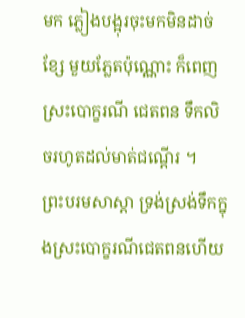មក ភ្លៀងបង្អុរចុះមកមិនដាច់ខ្សែ មួយភ្លែតប៉ុណ្ណោះ ក៏ពេញស្រះបោក្ខរណី ជេតពន ទឹកលិចរហូតដល់មាត់ជណ្តើរ ។
ព្រះបរមសាស្តា ទ្រង់ស្រង់ទឹកក្នុងស្រះបោក្ខរណីជេតពនហើយ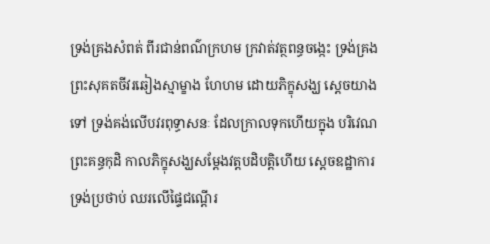ទ្រង់គ្រងសំពត់ ពីរជាន់ពណ៌ក្រហម ក្រវាត់វត្ថពន្ធចង្កេះ ទ្រង់គ្រងព្រះសុគតចីវរឆៀងស្មាម្ខាង ហែហម ដោយភិក្ខុសង្ឃ ស្តេចយាងទៅ ទ្រង់គង់លើបវរពុទ្ធាសនៈ ដែលក្រាលទុកហើយក្នុង បរិវេណព្រះគន្ធកុដិ កាលភិក្ខុសង្ឃសម្តែងវត្តបដិបត្តិហើយ ស្តេចឧដ្ឋាការទ្រង់ប្រថាប់ ឈរលើផ្ទៃជណ្តើរ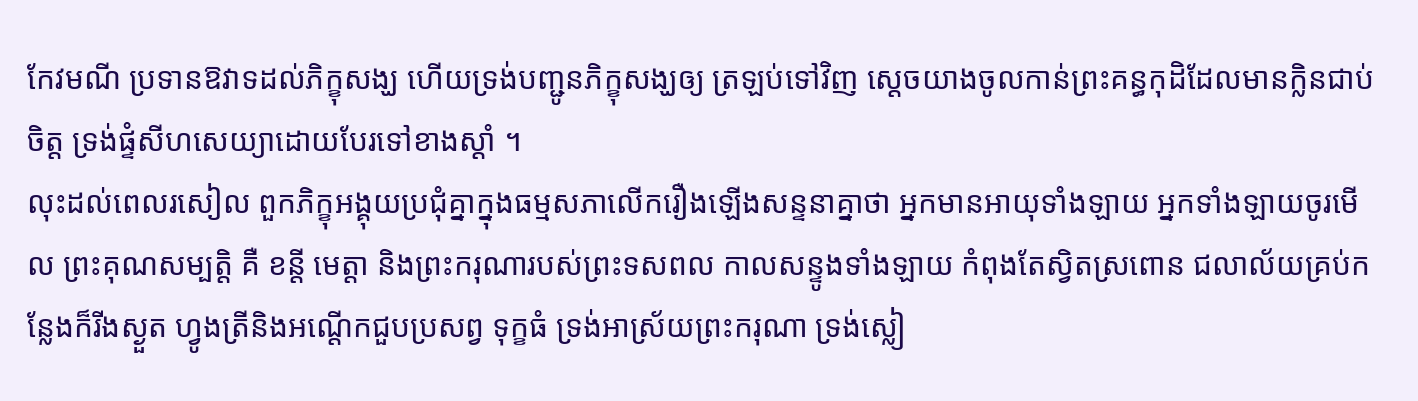កែវមណី ប្រទានឱវាទដល់ភិក្ខុសង្ឃ ហើយទ្រង់បញ្ជូនភិក្ខុសង្ឃឲ្យ ត្រឡប់ទៅវិញ ស្តេចយាងចូលកាន់ព្រះគន្ធកុដិដែលមានក្លិនជាប់ចិត្ត ទ្រង់ផ្ទំសីហសេយ្យាដោយបែរទៅខាងស្តាំ ។
លុះដល់ពេលរសៀល ពួកភិក្ខុអង្គុយប្រជុំគ្នាក្នុងធម្មសភាលើករឿងឡើងសន្ទនាគ្នាថា អ្នកមានអាយុទាំងឡាយ អ្នកទាំងឡាយចូរមើល ព្រះគុណសម្បត្តិ គឺ ខន្តី មេត្តា និងព្រះករុណារបស់ព្រះទសពល កាលសន្ទូងទាំងឡាយ កំពុងតែស្វិតស្រពោន ជលាល័យគ្រប់កន្លែងក៏រីងស្ងួត ហ្វូងត្រីនិងអណ្តើកជួបប្រសព្វ ទុក្ខធំ ទ្រង់អាស្រ័យព្រះករុណា ទ្រង់ស្លៀ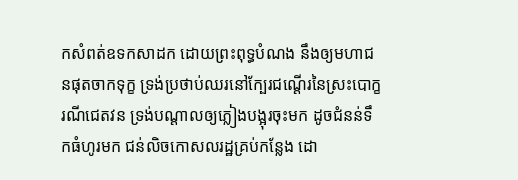កសំពត់ឧទកសាដក ដោយព្រះពុទ្ធបំណង នឹងឲ្យមហាជនផុតចាកទុក្ខ ទ្រង់ប្រថាប់ឈរនៅក្បែរជណ្តើរនៃស្រះបោក្ខរណីជេតវន ទ្រង់បណ្តាលឲ្យភ្លៀងបង្អុរចុះមក ដូចជំនន់ទឹកធំហូរមក ជន់លិចកោសលរដ្ឋគ្រប់កន្លែង ដោ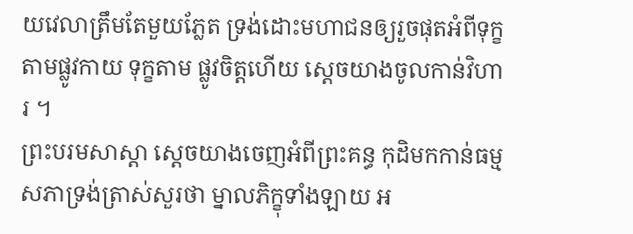យវេលាត្រឹមតែមួយភ្លែត ទ្រង់ដោះមហាជនឲ្យរួចផុតអំពីទុក្ខតាមផ្លូវកាយ ទុក្ខតាម ផ្លូវចិត្តហើយ ស្ដេចយាងចូលកាន់វិហារ ។
ព្រះបរមសាស្ដា ស្ដេចយាងចេញអំពីព្រះគន្ធ កុដិមកកាន់ធម្មសភាទ្រង់ត្រាស់សួរថា ម្នាលភិក្ខុទាំងឡាយ អ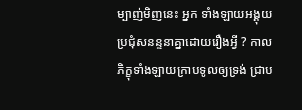ម្បាញ់មិញនេះ អ្នក ទាំងឡាយអង្គុយប្រជុំសនន្ទនាគ្នាដោយរឿងអ្វី ? កាលភិក្ខុទាំងឡាយក្រាបទូលឲ្យទ្រង់ ជ្រាប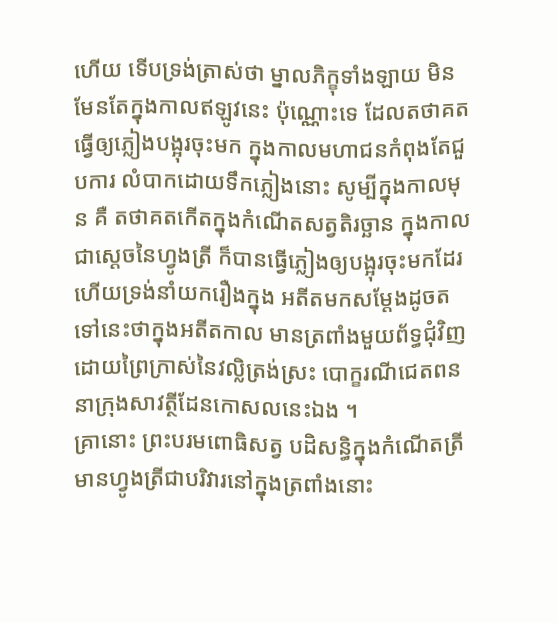ហើយ ទើបទ្រង់ត្រាស់ថា ម្នាលភិក្ខុទាំងឡាយ មិនមែនតែក្នុងកាលឥឡូវនេះ ប៉ុណ្ណោះទេ ដែលតថាគតធ្វើឲ្យភ្លៀងបង្អុរចុះមក ក្នុងកាលមហាជនកំពុងតែជួបការ លំបាកដោយទឹកភ្លៀងនោះ សូម្បីក្នុងកាលមុន គឺ តថាគតកើតក្នុងកំណើតសត្វតិរច្ឆាន ក្នុងកាលជាស្ដេចនៃហ្វូងត្រី ក៏បានធ្វើភ្លៀងឲ្យបង្អុរចុះមកដែរ ហើយទ្រង់នាំយករឿងក្នុង អតីតមកសម្ដែងដូចតទៅនេះថាក្នុងអតីតកាល មានត្រពាំងមួយព័ទ្ធជុំវិញដោយព្រៃកា្រស់នៃវល្លិត្រង់ស្រះ បោក្ខរណីជេតពន នាក្រុងសាវត្ថីដែនកោសលនេះឯង ។
គ្រានោះ ព្រះបរមពោធិសត្វ បដិសន្ធិក្នុងកំណើតត្រី មានហ្វូងត្រីជាបរិវារនៅក្នុងត្រពាំងនោះ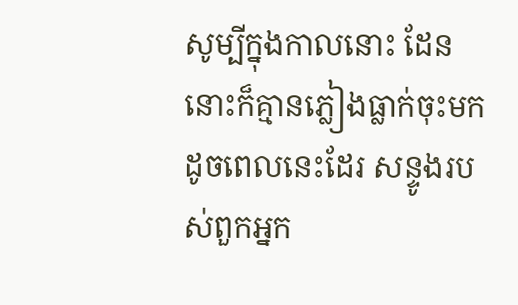សូម្បីក្នុងកាលនោះ ដែននោះក៏គ្មានភ្លៀងធ្លាក់ចុះមកដូចពេលនេះដែរ សន្ទូងរបស់ពួកអ្នក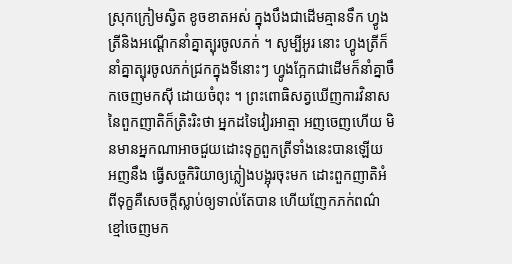ស្រុកក្រៀមស្វិត ខូចខាតអស់ ក្នុងបឹងជាដើមគ្មានទឹក ហ្វូងត្រីនិងអណ្តើកនាំគ្នាត្បុរចូលភក់ ។ សូម្បីអូរ នោះ ហ្វូងត្រីក៏នាំគ្នាត្បុរចូលភក់ជ្រកក្នុងទីនោះៗ ហ្វូងក្អែកជាដើមក៏នាំគ្នាចឹកចេញមកស៊ី ដោយចំពុះ ។ ព្រះពោធិសត្វឃើញការវិនាសនៃពួកញាតិក៏ត្រិះរិះថា អ្នកដទៃវៀរអាត្មា អញចេញហើយ មិនមានអ្នកណាអាចជួយដោះទុក្ខពួកត្រីទាំងនេះបានឡើយ អញនឹង ធ្វើសច្ចកិរិយាឲ្យភ្លៀងបង្អុរចុះមក ដោះពួកញាតិអំពីទុក្ខគឺសេចក្តីស្លាប់ឲ្យទាល់តែបាន ហើយញែកភក់ពណ៌ខ្មៅចេញមក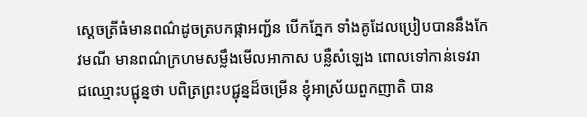ស្តេចត្រីធំមានពណ៌ដូចត្របកផ្កាអញ្ជ័ន បើកភ្នែក ទាំងគូដែលប្រៀបបាននឹងកែវមណី មានពណ៌ក្រហមសម្លឹងមើលអាកាស បន្លឺសំឡេង ពោលទៅកាន់ទេវរាជឈ្មោះបជ្ជុន្នថា បពិត្រព្រះបជ្ជុន្នដ៏ចម្រើន ខ្ញុំអាស្រ័យពួកញាតិ បាន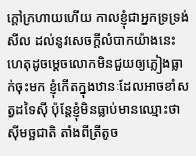ក្តៅក្រហាយហើយ កាលខ្ញុំជាអ្នកទ្រទ្រង់សីល ដល់នូវសេចក្តីលំបាកយ៉ាងនេះ ហេតុដូចម្តេចលោកមិនជួយឲ្យភ្លៀងធ្លាក់ចុះមក ខ្ញុំកើតក្នុងឋានៈដែលអាចខាំសត្វដទៃស៊ី ប៉ុន្តែខ្ញុំមិនធ្លាប់មានឈ្មោះថាស៊ីមច្ឆជាតិ តាំងពីត្រីតូច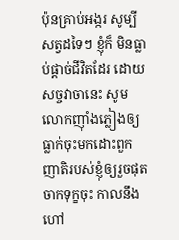ប៉ុនគ្រាប់អង្ករ សូម្បីសត្វដទៃៗ ខ្ញុំក៏ មិនធ្លាប់ផ្តាច់ជីវិតដែរ ដោយសច្ចវាចានេះ សូមលោកញ៉ាំងភ្លៀងឲ្យធ្លាក់ចុះមកដោះពួក ញាតិរបស់ខ្ញុំឲ្យរួចផុតចាកទុក្ខចុះ កាលនឹងហៅ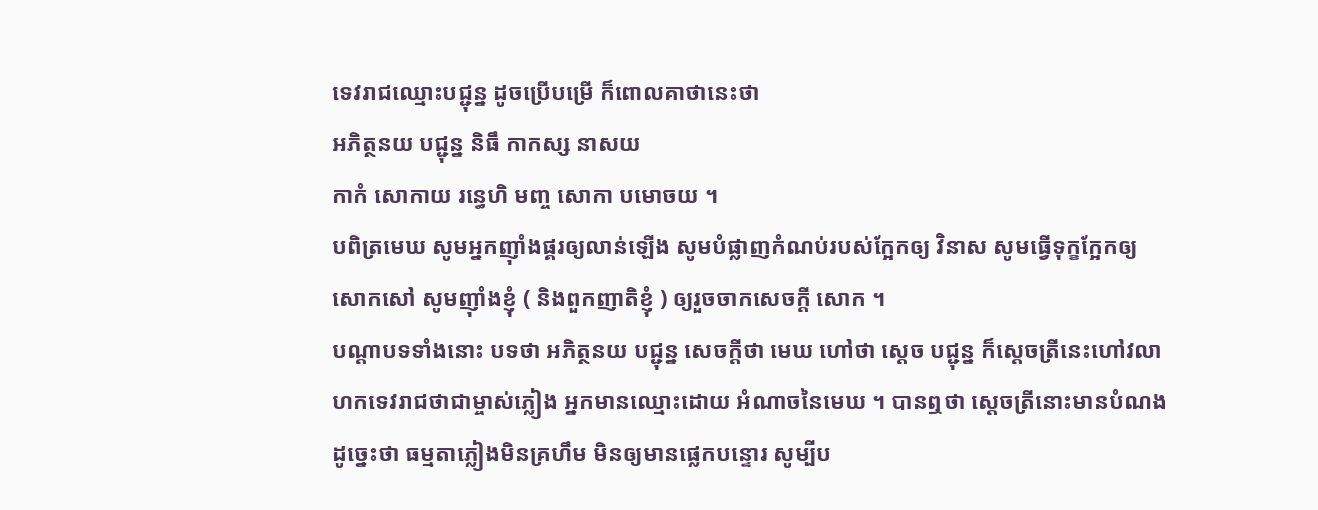ទេវរាជឈ្មោះបជ្ជុន្ន ដូចប្រើបម្រើ ក៏ពោលគាថានេះថា
អភិត្ថនយ បជ្ជុន្ន និធឹ កាកស្ស នាសយ
កាកំ សោកាយ រន្ធេហិ មញ្ច សោកា បមោចយ ។
បពិត្រមេឃ សូមអ្នកញ៉ាំងផ្គរឲ្យលាន់ឡើង សូមបំផ្លាញកំណប់របស់ក្អែកឲ្យ វិនាស សូមធ្វើទុក្ខក្អែកឲ្យសោកសៅ សូមញ៉ាំងខ្ញុំ ( និងពួកញាតិខ្ញុំ ) ឲ្យរួចចាកសេចក្តី សោក ។
បណ្តាបទទាំងនោះ បទថា អភិត្ថនយ បជ្ជុន្ន សេចក្តីថា មេឃ ហៅថា ស្តេច បជ្ជុន្ន ក៏ស្តេចត្រីនេះហៅវលាហកទេវរាជថាជាម្ចាស់ភ្លៀង អ្នកមានឈ្មោះដោយ អំណាចនៃមេឃ ។ បានឮថា ស្តេចត្រីនោះមានបំណងដូច្នេះថា ធម្មតាភ្លៀងមិនគ្រហឹម មិនឲ្យមានផ្លេកបន្ទោរ សូម្បីប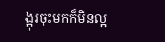ង្អុរចុះមកក៏មិនល្អ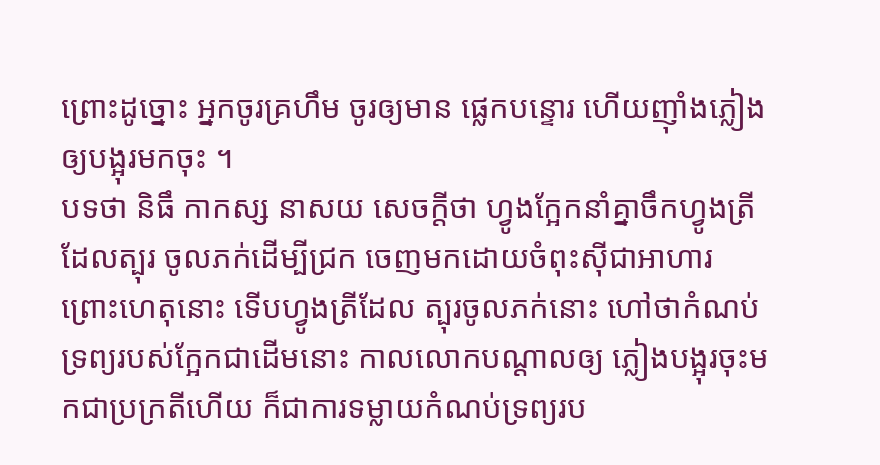ព្រោះដូច្នោះ អ្នកចូរគ្រហឹម ចូរឲ្យមាន ផ្លេកបន្ទោរ ហើយញ៉ាំងភ្លៀងឲ្យបង្អុរមកចុះ ។
បទថា និធឹ កាកស្ស នាសយ សេចក្តីថា ហ្វូងក្អែកនាំគ្នាចឹកហ្វូងត្រីដែលត្បុរ ចូលភក់ដើម្បីជ្រក ចេញមកដោយចំពុះស៊ីជាអាហារ ព្រោះហេតុនោះ ទើបហ្វូងត្រីដែល ត្បុរចូលភក់នោះ ហៅថាកំណប់ទ្រព្យរបស់ក្អែកជាដើមនោះ កាលលោកបណ្តាលឲ្យ ភ្លៀងបង្អុរចុះមកជាប្រក្រតីហើយ ក៏ជាការទម្លាយកំណប់ទ្រព្យរប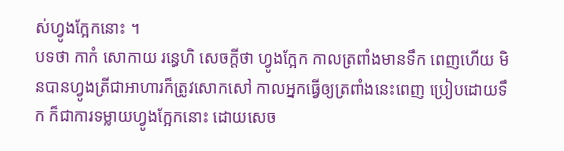ស់ហ្វូងក្អែកនោះ ។
បទថា កាកំ សោកាយ រន្ធេហិ សេចក្តីថា ហ្វូងក្អែក កាលត្រពាំងមានទឹក ពេញហើយ មិនបានហ្វូងត្រីជាអាហារក៏ត្រូវសោកសៅ កាលអ្នកធ្វើឲ្យត្រពាំងនេះពេញ ប្រៀបដោយទឹក ក៏ជាការទម្លាយហ្វូងក្អែកនោះ ដោយសេច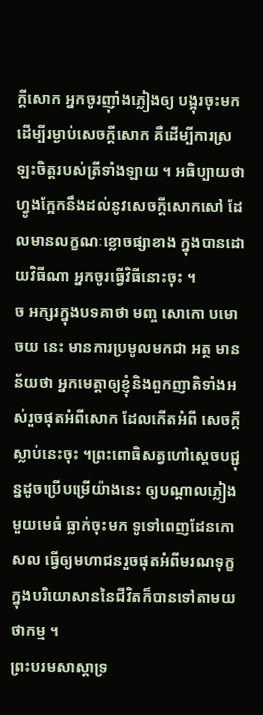ក្តីសោក អ្នកចូរញ៉ាំងភ្លៀងឲ្យ បង្អុរចុះមក ដើម្បីរម្ងាប់សេចក្តីសោក គឺដើម្បីការស្រឡះចិត្តរបស់ត្រីទាំងឡាយ ។ អធិប្បាយថា ហ្វូងក្អែកនឹងដល់នូវសេចក្តីសោកសៅ ដែលមានលក្ខណៈខ្លោចផ្សាខាង ក្នុងបានដោយវិធីណា អ្នកចូរធ្វើវិធីនោះចុះ ។
ច អក្សរក្នុងបទគាថា មញ្ច សោកោ បមោចយ នេះ មានការប្រមូលមកជា អត្ថ មានន័យថា អ្នកមេត្តាឲ្យខ្ញុំនិងពួកញាតិទាំងអស់រួចផុតអំពីសោក ដែលកើតអំពី សេចក្តីស្លាប់នេះចុះ ។ព្រះពោធិសត្វហៅស្តេចបជ្ជុន្នដូចប្រើបម្រើយ៉ាងនេះ ឲ្យបណ្តាលភ្លៀងមួយមេធំ ធ្លាក់ចុះមក ទូទៅពេញដែនកោសល ធ្វើឲ្យមហាជនរួចផុតអំពីមរណទុក្ខ ក្នុងបរិយោសាននៃជីវិតក៏បានទៅតាមយថាកម្ម ។
ព្រះបរមសាស្តាទ្រ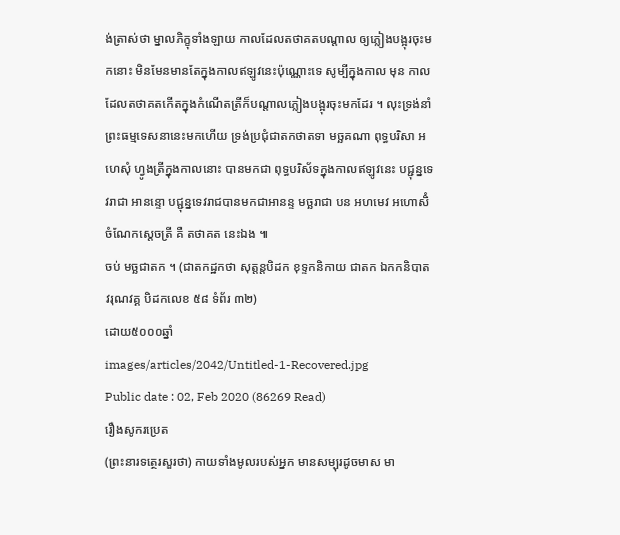ង់ត្រាស់ថា ម្នាលភិក្ខុទាំងឡាយ កាលដែលតថាគតបណ្តាល ឲ្យភ្លៀងបង្អុរចុះមកនោះ មិនមែនមានតែក្នុងកាលឥឡូវនេះប៉ុណ្ណោះទេ សូម្បីក្នុងកាល មុន កាលដែលតថាគតកើតក្នុងកំណើតត្រីក៏បណ្តាលភ្លៀងបង្អុរចុះមកដែរ ។ លុះទ្រង់នាំព្រះធម្មទេសនានេះមកហើយ ទ្រង់ប្រជុំជាតកថាតទា មច្ឆគណា ពុទ្ធបរិសា អហេសុំ ហ្វូងត្រីក្នុងកាលនោះ បានមកជា ពុទ្ធបរិស័ទក្នុងកាលឥឡូវនេះ បជ្ជុន្នទេវរាជា អានន្ទោ បជ្ជុន្នទេវរាជបានមកជាអានន្ទ មច្ឆរាជា បន អហមេវ អហោសិំ ចំណែកស្តេចត្រី គឺ តថាគត នេះឯង ៕
ចប់ មច្ឆជាតក ។ (ជាតកដ្ឋកថា សុត្តន្តបិដក ខុទ្ទកនិកាយ ជាតក ឯកកនិបាត វរុណវគ្គ បិដកលេខ ៥៨ ទំព័រ ៣២)
ដោយ៥០០០ឆ្នាំ
images/articles/2042/Untitled-1-Recovered.jpg
Public date : 02, Feb 2020 (86269 Read)
រឿងសូករប្រេត
(ព្រះនារទត្ថេរសួរថា) កាយទាំងមូលរបស់អ្នក មានសម្បុរដូចមាស មា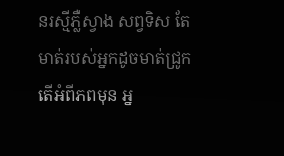នរស្មីភឺ្លស្វាង សព្វទិស តែមាត់របស់អ្នកដូចមាត់ជ្រូក តើអំពីភពមុន អ្ន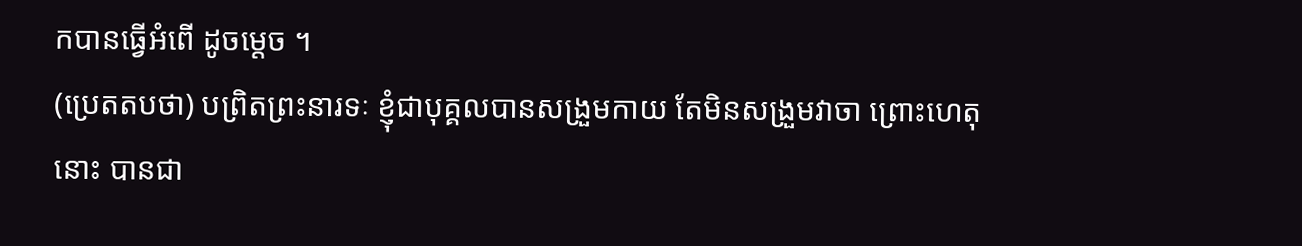កបានធ្វើអំពើ ដូចម្តេច ។
(ប្រេតតបថា) បព្រិតព្រះនារទៈ ខ្ញុំជាបុគ្គលបានសង្រួមកាយ តែមិនសង្រួមវាចា ព្រោះហេតុនោះ បានជា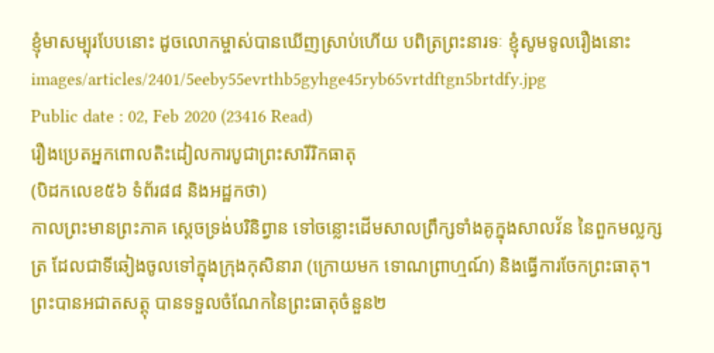ខ្ញុំមាសម្បុរបែបនោះ ដូចលោកម្ចាស់បានឃើញស្រាប់ហើយ បពិត្រព្រះនារទៈ ខ្ញុំសូមទូលរឿងនោះ
images/articles/2401/5eeby55evrthb5gyhge45ryb65vrtdftgn5brtdfy.jpg
Public date : 02, Feb 2020 (23416 Read)
រឿងប្រេតអ្នកពោលតិះដៀលការបូជាព្រះសារីរិកធាតុ
(បិដកលេខ៥៦ ទំព័រ៨៨ និងអដ្ឋកថា)
កាលព្រះមានព្រះភាគ ស្ដេចទ្រង់បរិនិព្វាន ទៅចន្លោះដើមសាលព្រឹក្សទាំងគូក្នុងសាលវ័ន នៃពួកមល្លក្សត្រ ដែលជាទីឆៀងចូលទៅក្នុងក្រុងកុសិនារា (ក្រោយមក ទោណព្រាហ្មណ៍) និងធ្វើការចែកព្រះធាតុ។ ព្រះបានអជាតសត្តុ បានទទួលចំណែកនៃព្រះធាតុចំនួន២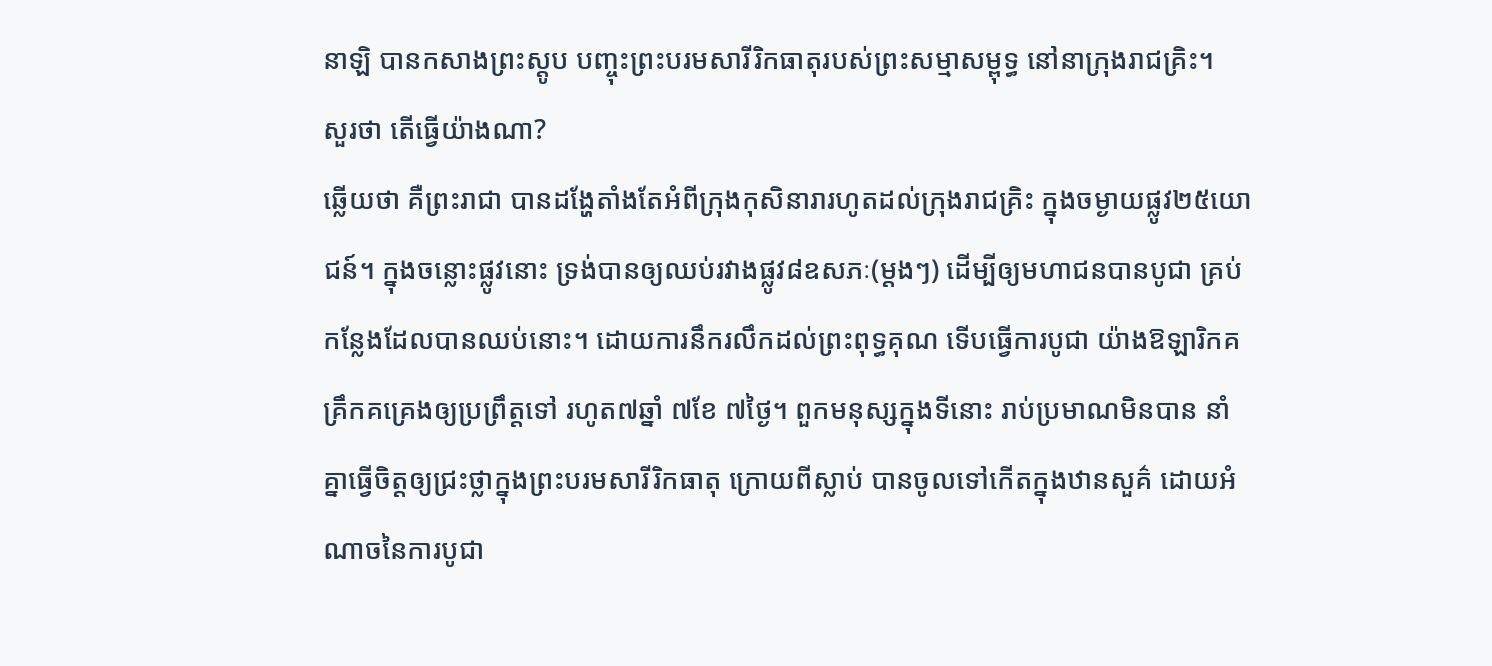នាឡិ បានកសាងព្រះស្ដូប បញ្ចុះព្រះបរមសារីរិកធាតុរបស់ព្រះសម្មាសម្ពុទ្ធ នៅនាក្រុងរាជគ្រិះ។
សួរថា តើធ្វើយ៉ាងណា?
ឆ្លើយថា គឺព្រះរាជា បានដង្ហែតាំងតែអំពីក្រុងកុសិនារារហូតដល់ក្រុងរាជគ្រិះ ក្នុងចម្ងាយផ្លូវ២៥យោជន៍។ ក្នុងចន្លោះផ្លូវនោះ ទ្រង់បានឲ្យឈប់រវាងផ្លូវ៨ឧសភៈ(ម្ដងៗ) ដើម្បីឲ្យមហាជនបានបូជា គ្រប់កន្លែងដែលបានឈប់នោះ។ ដោយការនឹករលឹកដល់ព្រះពុទ្ធគុណ ទើបធ្វើការបូជា យ៉ាងឱឡារិកគគ្រឹកគគ្រេងឲ្យប្រព្រឹត្តទៅ រហូត៧ឆ្នាំ ៧ខែ ៧ថ្ងៃ។ ពួកមនុស្សក្នុងទីនោះ រាប់ប្រមាណមិនបាន នាំគ្នាធ្វើចិត្តឲ្យជ្រះថ្លាក្នុងព្រះបរមសារីរិកធាតុ ក្រោយពីស្លាប់ បានចូលទៅកើតក្នុងឋានសួគ៌ ដោយអំណាចនៃការបូជា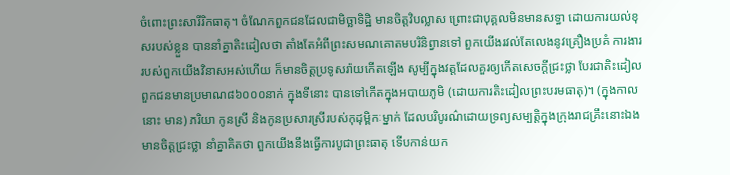ចំពោះព្រះសារីរិកធាតុ។ ចំណែកពួកជនដែលជាមិច្ឆាទិដ្ឋិ មានចិត្តវិបល្លាស ព្រោះជាបុគ្គលមិនមានសទ្ធា ដោយការយល់ខុសរបស់ខ្លួន បាននាំគ្នាតិះដៀលថា តាំងតែអំពីព្រះសមណគោតមបរិនិព្វានទៅ ពួកយើងរវល់តែលេងនូវគ្រឿងប្រគំ ការងាររបស់ពួកយើងវិនាសអស់ហើយ ក៏មានចិត្តប្រទូសរ៉ាយកើតឡើង សូម្បីក្នុងវត្តដែលគួរឲ្យកើតសេចក្ដីជ្រះថ្លា បែរជាតិះដៀល ពួកជនមានប្រមាណ៨៦០០០នាក់ ក្នុងទីនោះ បានទៅកើតក្នុងអបាយភូមិ (ដោយការតិះដៀលព្រះបរមធាតុ)។ (ក្នុងកាលនោះ មាន) ភរិយា កូនស្រី និងកូនប្រសារស្រីរបស់កុដុម្ពិកៈម្នាក់ ដែលបរិបូរណ៌ដោយទ្រព្យសម្បត្តិក្នុងក្រុងរាជគ្រឹះនោះឯង មានចិត្តជ្រះថ្លា នាំគ្នាគិតថា ពួកយើងនឹងធ្វើការបូជាព្រះធាតុ ទើបកាន់យក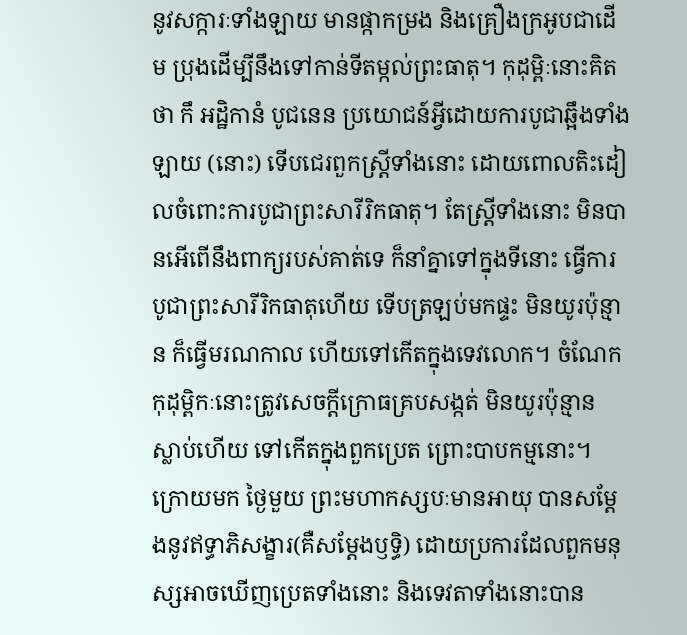នូវសក្ការៈទាំងឡាយ មានផ្កាកម្រង និងគ្រឿងក្រអូបជាដើម ប្រុងដើម្បីនឹងទៅកាន់ទីតម្កល់ព្រះធាតុ។ កុដុម្ពិៈនោះគិតថា កឹ អដ្ឋិកានំ បូជនេន ប្រយោជន៍អ្វីដោយការបូជាឆ្អឹងទាំងឡាយ (នោះ) ទើបជេរពួកស្ត្រីទាំងនោះ ដោយពោលតិះដៀលចំពោះការបូជាព្រះសារីរិកធាតុ។ តែស្ត្រីទាំងនោះ មិនបានអើពើនឹងពាក្យរបស់គាត់ទេ ក៏នាំគ្នាទៅក្នុងទីនោះ ធ្វើការបូជាព្រះសារីរិកធាតុហើយ ទើបត្រឡប់មកផ្ទះ មិនយូរប៉ុន្មាន ក៏ធ្វើមរណកាល ហើយទៅកើតក្នុងទេវលោក។ ចំណែកកុដុម្ពិកៈនោះត្រូវសេចក្ដីក្រោធគ្របសង្កត់ មិនយូរប៉ុន្មាន ស្លាប់ហើយ ទៅកើតក្នុងពួកប្រេត ព្រោះបាបកម្មនោះ។
ក្រោយមក ថ្ងៃមួយ ព្រះមហាកស្សបៈមានអាយុ បានសម្ដែងនូវឥទ្ធាភិសង្ខារ(គឺសម្ដែងឫទ្ធិ) ដោយប្រការដែលពួកមនុស្សអាចឃើញប្រេតទាំងនោះ និងទេវតាទាំងនោះបាន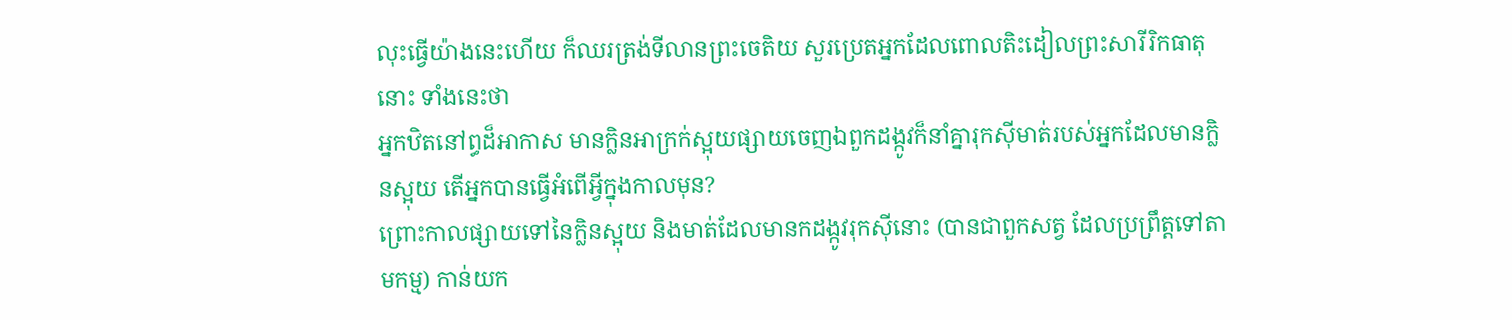លុះធ្វើយ៉ាងនេះហើយ ក៏ឈរត្រង់ទីលានព្រះចេតិយ សួរប្រេតអ្នកដែលពោលតិះដៀលព្រះសារីរិកធាតុនោះ ទាំងនេះថា
អ្នកឋិតនៅព្ធដ៏អាកាស មានក្លិនអាក្រក់ស្អុយផ្សាយចេញឯពួកដង្កូវក៏នាំគ្នារុកស៊ីមាត់របស់អ្នកដែលមានក្លិនស្អុយ តើអ្នកបានធ្វើអំពើអ្វីក្នុងកាលមុន?
ព្រោះកាលផ្សាយទៅនៃក្លិនស្អុយ និងមាត់ដែលមានកដង្កូវរុកស៊ីនោះ (បានជាពួកសត្វ ដែលប្រព្រឹត្តទៅតាមកម្ម) កាន់យក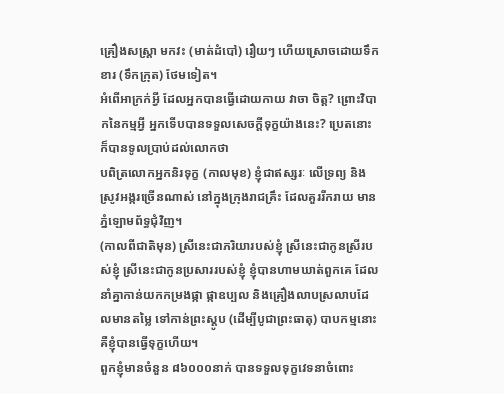គ្រឿងសស្ត្រា មកវះ (មាត់ដំបៅ) រឿយៗ ហើយស្រោចដោយទឹកខារ (ទឹកក្រុត) ថែមទៀត។
អំពើអាក្រក់អ្វី ដែលអ្នកបានធ្វើដោយកាយ វាចា ចិត្ត? ព្រោះវិបាកនៃកម្មអ្វី អ្នកទើបបានទទួលសេចក្ដីទុក្ខយ៉ាងនេះ? ប្រេតនោះ ក៏បានទូលប្រាប់ដល់លោកថា
បពិត្រលោកអ្នកនិរទុក្ខ (កាលមុខ) ខ្ញុំជាឥស្សរៈ លើទ្រព្យ និងស្រូវអង្ករច្រើនណាស់ នៅក្នុងក្រុងរាជគ្រឹះ ដែលគួររីករាយ មានភ្នំឡោមព័ទ្ធជុំវិញ។
(កាលពីជាតិមុន) ស្រីនេះជាភរិយារបស់ខ្ញុំ ស្រីនេះជាកូនស្រីរបស់ខ្ញុំ ស្រីនេះជាកូនប្រសាររបស់ខ្ញុំ ខ្ញុំបានហាមឃាត់ពួកគេ ដែលនាំគ្នាកាន់យកកម្រងផ្កា ផ្កាឧប្បល និងគ្រឿងលាបស្រលាបដែលមានតម្លៃ ទៅកាន់ព្រះស្ដូប (ដើម្បីបូជាព្រះធាតុ) បាបកម្មនោះ គឺខ្ញុំបានធ្វើទុក្ខហើយ។
ពួកខ្ញុំមានចំនួន ៨៦០០០នាក់ បានទទួលទុក្ខវេទនាចំពោះ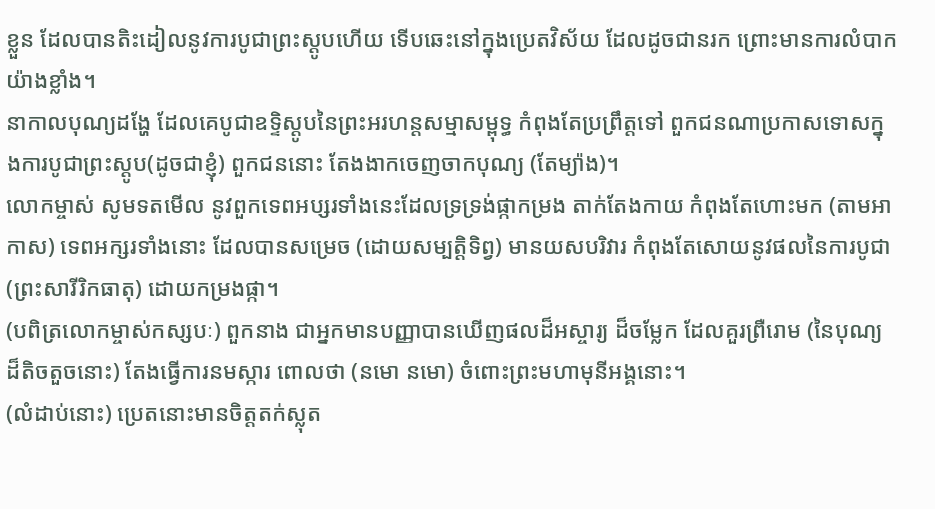ខ្លួន ដែលបានតិះដៀលនូវការបូជាព្រះស្ដូបហើយ ទើបឆេះនៅក្នុងប្រេតវិស័យ ដែលដូចជានរក ព្រោះមានការលំបាកយ៉ាងខ្លាំង។
នាកាលបុណ្យដង្ហែ ដែលគេបូជាឧទ្ទិស្ដូបនៃព្រះអរហន្តសម្មាសម្ពុទ្ធ កំពុងតែប្រព្រឹត្តទៅ ពួកជនណាប្រកាសទោសក្នុងការបូជាព្រះស្ដូប(ដូចជាខ្ញុំ) ពួកជននោះ តែងងាកចេញចាកបុណ្យ (តែម្យ៉ាង)។
លោកម្ចាស់ សូមទតមើល នូវពួកទេពអប្សរទាំងនេះដែលទ្រទ្រង់ផ្កាកម្រង តាក់តែងកាយ កំពុងតែហោះមក (តាមអាកាស) ទេពអក្សរទាំងនោះ ដែលបានសម្រេច (ដោយសម្បត្តិទិព្វ) មានយសបរិវារ កំពុងតែសោយនូវផលនៃការបូជា (ព្រះសារីរិកធាតុ) ដោយកម្រងផ្កា។
(បពិត្រលោកម្ចាស់កស្សបៈ) ពួកនាង ជាអ្នកមានបញ្ញាបានឃើញផលដ៏អស្ចារ្យ ដ៏ចម្លែក ដែលគួរព្រឺរោម (នៃបុណ្យដ៏តិចតួចនោះ) តែងធ្វើការនមស្ការ ពោលថា (នមោ នមោ) ចំពោះព្រះមហាមុនីអង្គនោះ។
(លំដាប់នោះ) ប្រេតនោះមានចិត្តតក់ស្លុត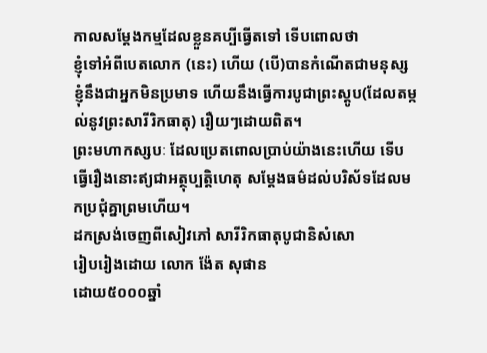កាលសម្ដែងកម្មដែលខ្លួនគប្បីធ្វើតទៅ ទើបពោលថា
ខ្ញុំទៅអំពីបេតលោក (នេះ) ហើយ (បើ)បានកំណើតជាមនុស្ស ខ្ញុំនឹងជាអ្នកមិនប្រមាទ ហើយនឹងធ្វើការបូជាព្រះស្ដូប(ដែលតម្កល់នូវព្រះសារីរិកធាតុ) រឿយៗដោយពិត។
ព្រះមហាកស្សបៈ ដែលប្រេតពោលប្រាប់យ៉ាងនេះហើយ ទើបធ្វើរឿងនោះឥ្យជាអត្ថុប្បត្តិហេតុ សម្ដែងធម៌ដល់បរិស័ទដែលមកប្រជុំគ្នាព្រមហើយ។
ដកស្រង់ចេញពីសៀវភៅ សារីរិកធាតុបូជានិសំសោ
រៀបរៀងដោយ លោក ង៉ែត សុផាន
ដោយ៥០០០ឆ្នាំ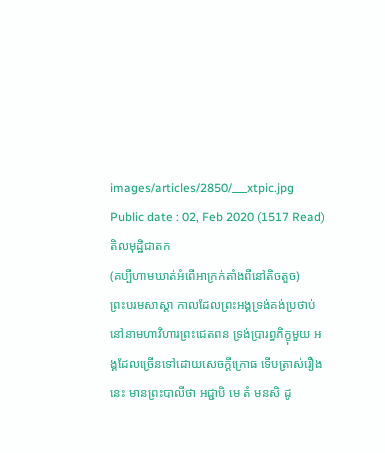images/articles/2850/___xtpic.jpg
Public date : 02, Feb 2020 (1517 Read)
តិលមុដ្ឋិជាតក
(គប្បីហាមឃាត់អំពើអាក្រក់តាំងពីនៅតិចតួច)
ព្រះបរមសាស្តា កាលដែលព្រះអង្គទ្រង់គង់ប្រថាប់នៅនាមហាវិហារព្រះជេតពន ទ្រង់ប្រារព្ធភិក្ខុមួយ អង្គដែលច្រើនទៅដោយសេចក្តីក្រោធ ទើបត្រាស់រឿងនេះ មានព្រះបាលីថា អជ្ជាបិ មេ តំ មនសិ ដូ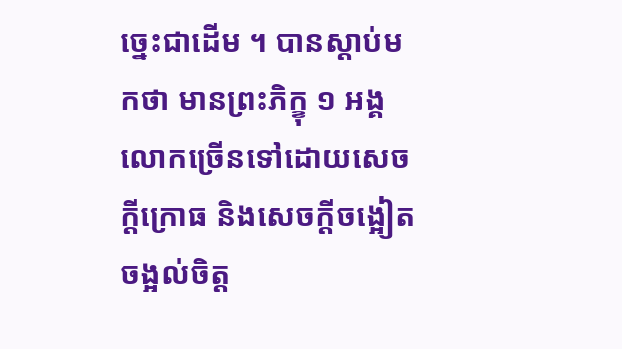ច្នេះជាដើម ។ បានស្តាប់មកថា មានព្រះភិក្ខុ ១ អង្គ លោកច្រើនទៅដោយសេចក្តីក្រោធ និងសេចក្តីចង្អៀតចង្អល់ចិត្ត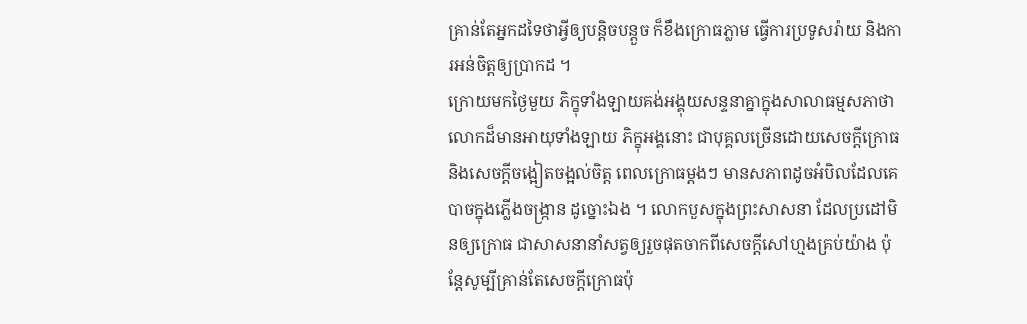គ្រាន់តែអ្នកដទៃថាអ្វីឲ្យបន្តិចបន្តួច ក៏ខឹងក្រោធភ្លាម ធ្វើការប្រទូសរ៉ាយ និងការអន់ចិត្តឲ្យប្រាកដ ។
ក្រោយមកថ្ងៃមួយ ភិក្ខុទាំងឡាយគង់អង្គុយសន្ទនាគ្នាក្នុងសាលាធម្មសភាថា លោកដ៏មានអាយុទាំងឡាយ ភិក្ខុអង្គនោះ ជាបុគ្គលច្រើនដោយសេចក្តីក្រោធ និងសេចក្តីចង្អៀតចង្អល់ចិត្ត ពេលក្រោធម្តងៗ មានសភាពដូចអំបិលដែលគេបាចក្នុងភ្លើងចង្ក្រាន ដូច្នោះឯង ។ លោកបួសក្នុងព្រះសាសនា ដែលប្រដៅមិនឲ្យក្រោធ ជាសាសនានាំសត្វឲ្យរួចផុតចាកពីសេចក្តីសៅហ្មងគ្រប់យ៉ាង ប៉ុន្តែសូម្បីគ្រាន់តែសេចក្តីក្រោធប៉ុ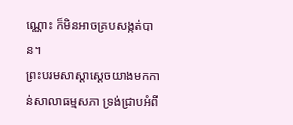ណ្ណោះ ក៏មិនអាចគ្របសង្កត់បាន។
ព្រះបរមសាស្តាស្តេចយាងមកកាន់សាលាធម្មសភា ទ្រង់ជ្រាបអំពី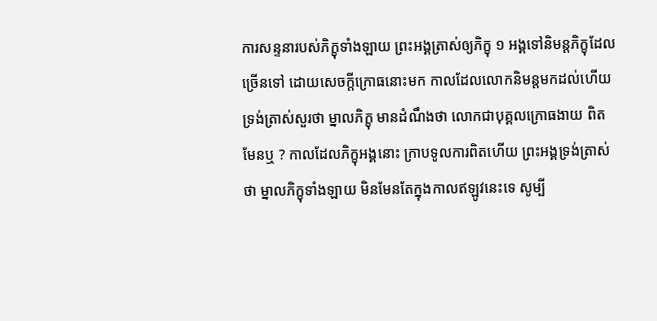ការសន្ទនារបស់ភិក្ខុទាំងឡាយ ព្រះអង្គត្រាស់ឲ្យភិក្ខុ ១ អង្គទៅនិមន្តភិក្ខុដែលច្រើនទៅ ដោយសេចក្តីក្រោធនោះមក កាលដែលលោកនិមន្តមកដល់ហើយ ទ្រង់ត្រាស់សួរថា ម្នាលភិក្ខុ មានដំណឹងថា លោកជាបុគ្គលក្រោធងាយ ពិតមែនឬ ? កាលដែលភិក្ខុអង្គនោះ ក្រាបទូលការពិតហើយ ព្រះអង្គទ្រង់ត្រាស់ថា ម្នាលភិក្ខុទាំងឡាយ មិនមែនតែក្នុងកាលឥឡូវនេះទេ សូម្បី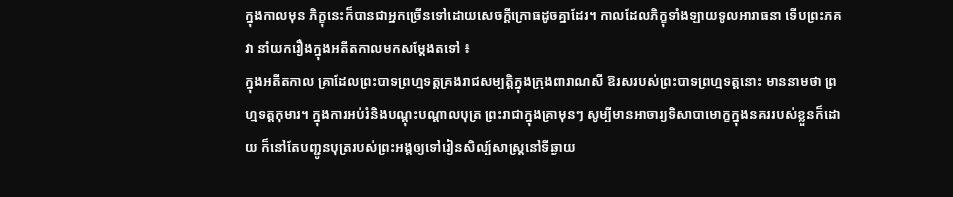ក្នុងកាលមុន ភិក្ខុនេះក៏បានជាអ្នកច្រើនទៅដោយសេចក្តីក្រោធដូចគ្នាដែរ។ កាលដែលភិក្ខុទាំងឡាយទូលអារាធនា ទើបព្រះភគវា នាំយករឿងក្នុងអតីតកាលមកសម្តែងតទៅ ៖
ក្នុងអតីតកាល គ្រាដែលព្រះបាទព្រហ្មទត្តគ្រងរាជសម្បត្តិក្នុងក្រុងពារាណសី ឱរសរបស់ព្រះបាទព្រហ្មទត្តនោះ មាននាមថា ព្រហ្មទត្តកុមារ។ ក្នុងការអប់រំនិងបណ្តុះបណ្តាលបុត្រ ព្រះរាជាក្នុងគ្រាមុនៗ សូម្បីមានអាចារ្យទិសាបាមោក្ខក្នុងនគររបស់ខ្លួនក៏ដោយ ក៏នៅតែបញ្ជូនបុត្ររបស់ព្រះអង្គឲ្យទៅរៀនសិល្ប៍សាស្រ្តនៅទីឆ្ងាយ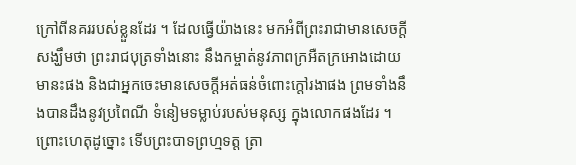ក្រៅពីនគររបស់ខ្លួនដែរ ។ ដែលធ្វើយ៉ាងនេះ មកអំពីព្រះរាជាមានសេចក្តីសង្ឃឹមថា ព្រះរាជបុត្រទាំងនោះ នឹងកម្ចាត់នូវភាពក្រអឺតក្រអោងដោយមានះផង និងជាអ្នកចេះមានសេចក្តីអត់ធន់ចំពោះក្តៅរងាផង ព្រមទាំងនឹងបានដឹងនូវប្រពៃណី ទំនៀមទម្លាប់របស់មនុស្ស ក្នុងលោកផងដែរ ។
ព្រោះហេតុដូច្នោះ ទើបព្រះបាទព្រហ្មទត្ត ត្រា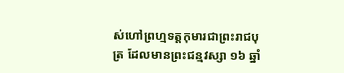ស់ហៅព្រហ្មទត្តកុមារជាព្រះរាជបុត្រ ដែលមានព្រះជន្មវស្សា ១៦ ឆ្នាំ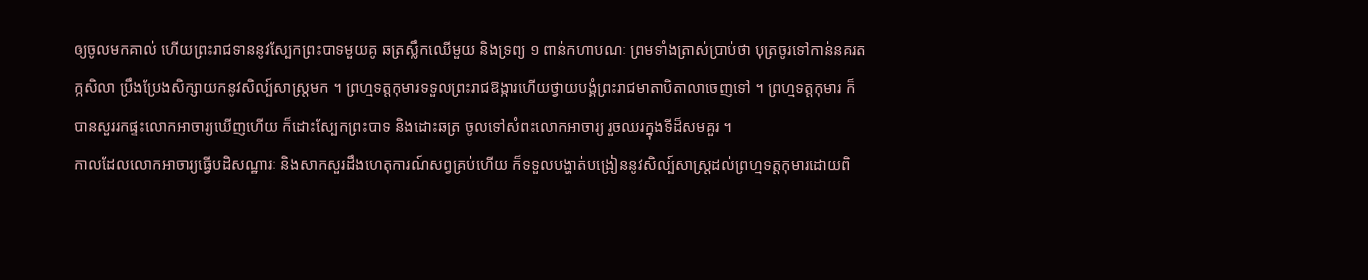ឲ្យចូលមកគាល់ ហើយព្រះរាជទាននូវស្បែកព្រះបាទមួយគូ ឆត្រស្លឹកឈើមួយ និងទ្រព្យ ១ ពាន់កហាបណៈ ព្រមទាំងត្រាស់ប្រាប់ថា បុត្រចូរទៅកាន់នគរតក្កសិលា ប្រឹងប្រែងសិក្សាយកនូវសិល្ប៍សាស្ត្រមក ។ ព្រហ្មទត្តកុមារទទួលព្រះរាជឱង្ការហើយថ្វាយបង្គំព្រះរាជមាតាបិតាលាចេញទៅ ។ ព្រហ្មទត្តកុមារ ក៏បានសួររកផ្ទះលោកអាចារ្យឃើញហើយ ក៏ដោះស្បែកព្រះបាទ និងដោះឆត្រ ចូលទៅសំពះលោកអាចារ្យ រួចឈរក្នុងទីដ៏សមគួរ ។
កាលដែលលោកអាចារ្យធ្វើបដិសណ្ឋារៈ និងសាកសួរដឹងហេតុការណ៍សព្វគ្រប់ហើយ ក៏ទទួលបង្ហាត់បង្រៀននូវសិល្ប៍សាស្ត្រដល់ព្រហ្មទត្តកុមារដោយពិ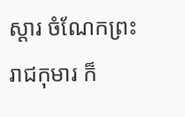ស្តារ ចំណែកព្រះរាជកុមារ ក៏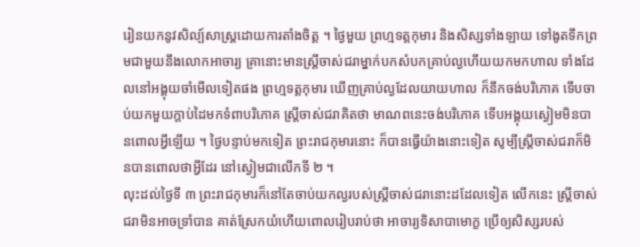រៀនយកនូវសិល្ប៍សាស្ត្រដោយការតាំងចិត្ត ។ ថ្ងៃមួយ ព្រហ្មទត្តកុមារ និងសិស្សទាំងឡាយ ទៅងូតទឹកព្រមជាមួយនឹងលោកអាចារ្យ គ្រានោះមានស្ត្រីចាស់ជរាម្នាក់បកសំបកគ្រាប់ល្ងហើយយកមកហាល ទាំងដែលនៅអង្គុយចាំមើលទៀតផង ព្រហ្មទត្តកុមារ ឃើញគ្រាប់ល្ងដែលយាយហាល ក៏នឹកចង់បរិភោគ ទើបចាប់យកមួយក្តាប់ដៃមកទំពាបរិភោគ ស្ត្រីចាស់ជរាគិតថា មាណពនេះចង់បរិភោគ ទើបអង្គុយស្ងៀមមិនបានពោលអ្វីឡើយ ។ ថ្ងៃបន្ទាប់មកទៀត ព្រះរាជកុមារនោះ ក៏បានធ្វើយ៉ាងនោះទៀត សូម្បីស្ត្រីចាស់ជរាក៏មិនបានពោលថាអ្វីដែរ នៅស្ងៀមជាលើកទី ២ ។
លុះដល់ថ្ងៃទី ៣ ព្រះរាជកុមារក៏នៅតែចាប់យកល្ងរបស់ស្ត្រីចាស់ជរានោះដដែលទៀត លើកនេះ ស្ត្រីចាស់ជរាមិនអាចទ្រាំបាន គាត់ស្រែកយំហើយពោលរៀបរាប់ថា អាចារ្យទិសាបាមោក្ខ ប្រើឲ្យសិស្សរបស់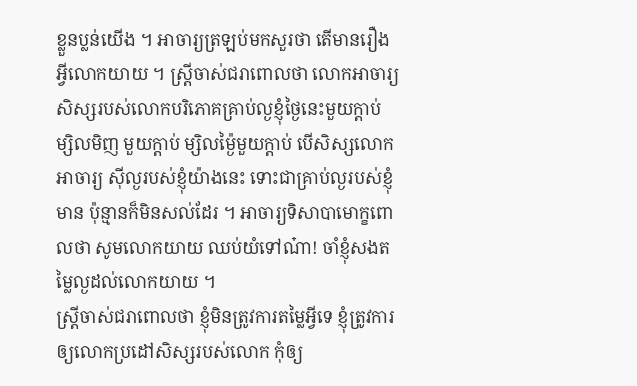ខ្លួនប្លន់យើង ។ អាចារ្យត្រឡប់មកសួរថា តើមានរឿងអ្វីលោកយាយ ។ ស្ត្រីចាស់ជរាពោលថា លោកអាចារ្យ សិស្សរបស់លោកបរិភោគគ្រាប់ល្ងខ្ញុំថ្ងៃនេះមួយក្តាប់ ម្សិលមិញ មួយក្តាប់ ម្សិលម្ង៉ៃមួយក្តាប់ បើសិស្សលោកអាចារ្យ ស៊ីល្ងរបស់ខ្ញុំយ៉ាងនេះ ទោះជាគ្រាប់ល្ងរបស់ខ្ញុំមាន ប៉ុន្មានក៏មិនសល់ដែរ ។ អាចារ្យទិសាបាមោក្ខពោលថា សូមលោកយាយ ឈប់យំទៅណ៎ា! ចាំខ្ញុំសងតម្លៃល្ងដល់លោកយាយ ។
ស្ត្រីចាស់ជរាពោលថា ខ្ញុំមិនត្រូវការតម្លៃអ្វីទេ ខ្ញុំត្រូវការឲ្យលោកប្រដៅសិស្សរបស់លោក កុំឲ្យ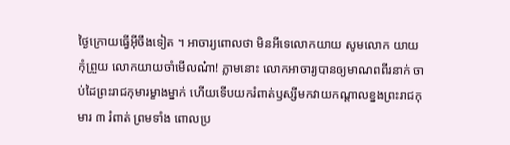ថ្ងៃក្រោយធ្វើអ៊ីចឹងទៀត ។ អាចារ្យពោលថា មិនអីទេលោកយាយ សូមលោក យាយកុំព្រួយ លោកយាយចាំមើលណ៎ា! ភ្លាមនោះ លោកអាចារ្យបានឲ្យមាណពពីរនាក់ ចាប់ដៃព្រះរាជកុមារម្ខាងម្នាក់ ហើយទើបយករំពាត់ឫស្សីមកវាយកណ្តាលខ្នងព្រះរាជកុមារ ៣ រំពាត់ ព្រមទាំង ពោលប្រ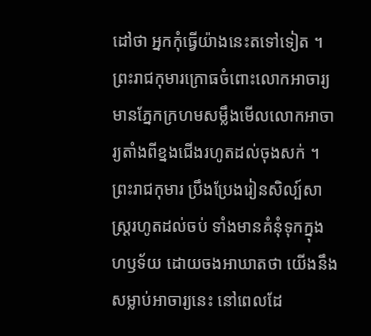ដៅថា អ្នកកុំធ្វើយ៉ាងនេះតទៅទៀត ។ ព្រះរាជកុមារក្រោធចំពោះលោកអាចារ្យ មានភ្នែកក្រហមសម្លឹងមើលលោកអាចារ្យតាំងពីខ្នងជើងរហូតដល់ចុងសក់ ។
ព្រះរាជកុមារ ប្រឹងប្រែងរៀនសិល្ប៍សាស្ត្ររហូតដល់ចប់ ទាំងមានគំនុំទុកក្នុងហឫទ័យ ដោយចងអាឃាតថា យើងនឹងសម្លាប់អាចារ្យនេះ នៅពេលដែ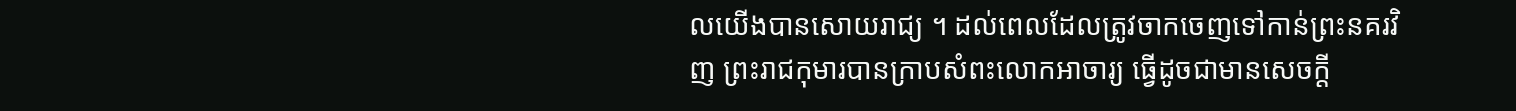លយើងបានសោយរាជ្យ ។ ដល់ពេលដែលត្រូវចាកចេញទៅកាន់ព្រះនគរវិញ ព្រះរាជកុមារបានក្រាបសំពះលោកអាចារ្យ ធ្វើដូចជាមានសេចក្តី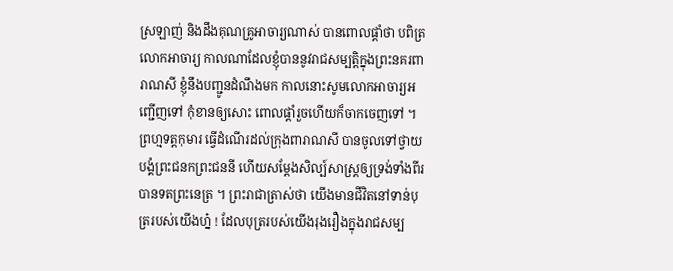ស្រឡាញ់ និងដឹងគុណគ្រូអាចារ្យណាស់ បានពោលផ្តាំថា បពិត្រលោកអាចារ្យ កាលណាដែលខ្ញុំបាននូវរាជសម្បត្តិក្នុងព្រះនគរពារាណសី ខ្ញុំនឹងបញ្ជូនដំណឹងមក កាលនោះសូមលោកអាចារ្យអញ្ជើញទៅ កុំខានឲ្យសោះ ពោលផ្តាំរួចហើយក៏ចាកចេញទៅ ។
ព្រហ្មទត្តកុមារ ធ្វើដំណើរដល់ក្រុងពារាណសី បានចូលទៅថ្វាយបង្គំព្រះជនកព្រះជននី ហើយសម្តែងសិល្ប៍សាស្ត្រឲ្យទ្រង់ទាំងពីរបានទតព្រះនេត្រ ។ ព្រះរាជាត្រាស់ថា យើងមានជីវិតនៅទាន់បុត្ររបស់យើងហ្ន៎ ! ដែលបុត្ររបស់យើងរុងរឿងក្នុងរាជសម្ប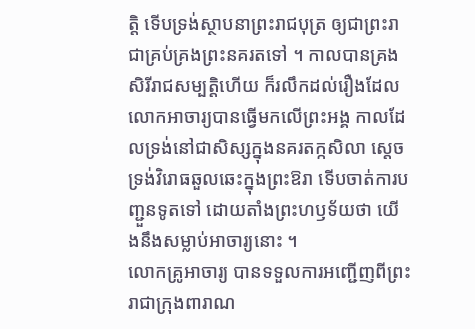ត្តិ ទើបទ្រង់ស្ថាបនាព្រះរាជបុត្រ ឲ្យជាព្រះរាជាគ្រប់គ្រងព្រះនគរតទៅ ។ កាលបានគ្រងសិរីរាជសម្បត្តិហើយ ក៏រលឹកដល់រឿងដែលលោកអាចារ្យបានធ្វើមកលើព្រះអង្គ កាលដែលទ្រង់នៅជាសិស្សក្នុងនគរតក្កសិលា ស្តេចទ្រង់វិរោធឆួលឆេះក្នុងព្រះឱរា ទើបចាត់ការបញ្ជួនទូតទៅ ដោយតាំងព្រះហឫទ័យថា យើងនឹងសម្លាប់អាចារ្យនោះ ។
លោកគ្រូអាចារ្យ បានទទួលការអញ្ជើញពីព្រះរាជាក្រុងពារាណ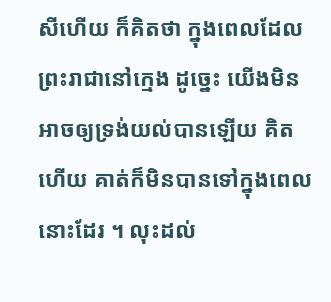សីហើយ ក៏គិតថា ក្នុងពេលដែលព្រះរាជានៅក្មេង ដូច្នេះ យើងមិនអាចឲ្យទ្រង់យល់បានឡើយ គិតហើយ គាត់ក៏មិនបានទៅក្នុងពេលនោះដែរ ។ លុះដល់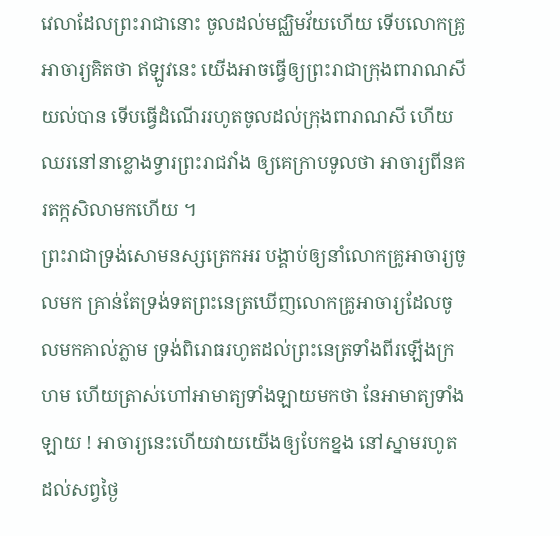វេលាដែលព្រះរាជានោះ ចូលដល់មជ្ឈិមវ័យហើយ ទើបលោកគ្រូអាចារ្យគិតថា ឥឡូវនេះ យើងអាចធ្វើឲ្យព្រះរាជាក្រុងពារាណសីយល់បាន ទើបធ្វើដំណើររហូតចូលដល់ក្រុងពារាណសី ហើយឈរនៅនាខ្លោងទ្វារព្រះរាជវាំង ឲ្យគេក្រាបទូលថា អាចារ្យពីនគរតក្កសិលាមកហើយ ។
ព្រះរាជាទ្រង់សោមនស្សត្រេកអរ បង្គាប់ឲ្យនាំលោកគ្រូអាចារ្យចូលមក គ្រាន់តែទ្រង់ទតព្រះនេត្រឃើញលោកគ្រូអាចារ្យដែលចូលមកគាល់ភ្លាម ទ្រង់ពិរោធរហូតដល់ព្រះនេត្រទាំងពីរឡើងក្រហម ហើយត្រាស់ហៅអាមាត្យទាំងឡាយមកថា នែអាមាត្យទាំងឡាយ ! អាចារ្យនេះហើយវាយយើងឲ្យបែកខ្នង នៅស្នាមរហូតដល់សព្វថ្ងៃ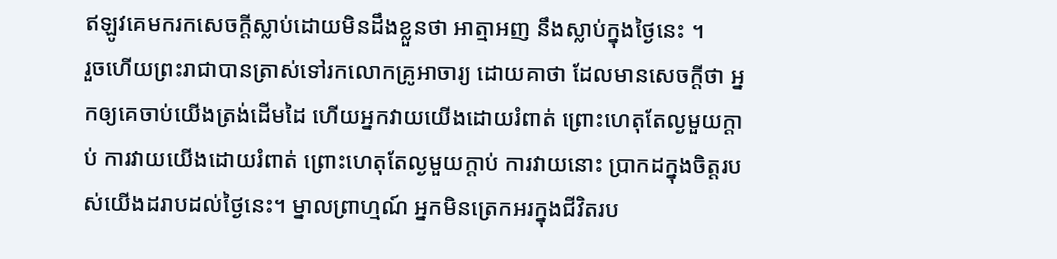ឥឡូវគេមករកសេចក្តីស្លាប់ដោយមិនដឹងខ្លួនថា អាត្មាអញ នឹងស្លាប់ក្នុងថ្ងៃនេះ ។
រួចហើយព្រះរាជាបានត្រាស់ទៅរកលោកគ្រូអាចារ្យ ដោយគាថា ដែលមានសេចក្តីថា អ្នកឲ្យគេចាប់យើងត្រង់ដើមដៃ ហើយអ្នកវាយយើងដោយរំពាត់ ព្រោះហេតុតែល្ងមួយក្តាប់ ការវាយយើងដោយរំពាត់ ព្រោះហេតុតែល្ងមួយក្តាប់ ការវាយនោះ ប្រាកដក្នុងចិត្តរបស់យើងដរាបដល់ថ្ងៃនេះ។ ម្នាលព្រាហ្មណ៍ អ្នកមិនត្រេកអរក្នុងជីវិតរប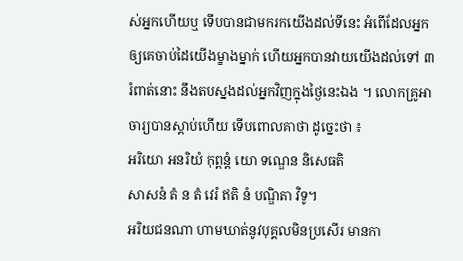ស់អ្នកហើយឬ ទើបបានជាមករកយើងដល់ទីនេះ អំពើដែលអ្នកឲ្យគេចាប់ដៃយើងម្ខាងម្នាក់ ហើយអ្នកបានវាយយើងដល់ទៅ ៣ រំពាត់នោះ នឹងតបស្នងដល់អ្នកវិញក្នុងថ្ងៃនេះឯង ។ លោកគ្រូអាចារ្យបានស្តាប់ហើយ ទើបពោលគាថា ដូច្នេះថា ៖
អរិយោ អនរិយំ កុព្ពន្តំ យោ ទណ្ឌេន និសេធតិ
សាសនំ តំ ន តំ វេរំ ឥតិ នំ បណ្ឌិតា វិទូ។
អរិយជនណា ហាមឃាត់នូវបុគ្គលមិនប្រសើរ មានកា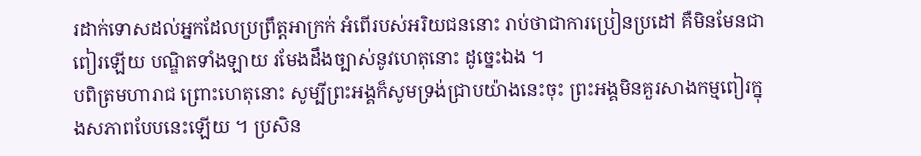រដាក់ទោសដល់អ្នកដែលប្រព្រឹត្តអាក្រក់ អំពើរបស់អរិយជននោះ រាប់ថាជាការប្រៀនប្រដៅ គឺមិនមែនជាពៀរឡើយ បណ្ឌិតទាំងឡាយ រមែងដឹងច្បាស់នូវហេតុនោះ ដូច្នេះឯង ។
បពិត្រមហារាជ ព្រោះហេតុនោះ សូម្បីព្រះអង្គក៏សូមទ្រង់ជ្រាបយ៉ាងនេះចុះ ព្រះអង្គមិនគួរសាងកម្មពៀរក្នុងសភាពបែបនេះឡើយ ។ ប្រសិន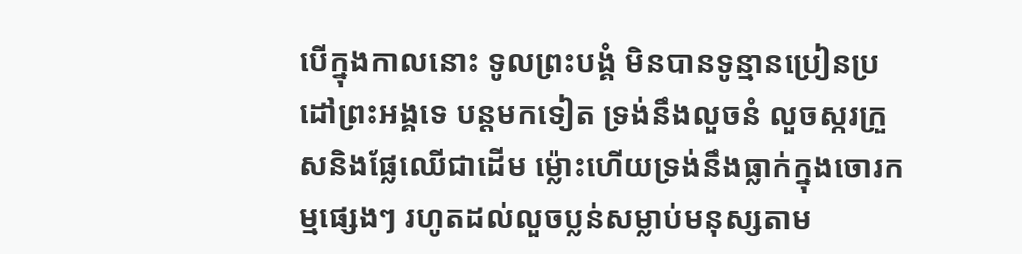បើក្នុងកាលនោះ ទូលព្រះបង្គំ មិនបានទូន្មានប្រៀនប្រដៅព្រះអង្គទេ បន្តមកទៀត ទ្រង់នឹងលួចនំ លួចស្ករក្រួសនិងផ្លែឈើជាដើម ម៉្លោះហើយទ្រង់នឹងធ្លាក់ក្នុងចោរកម្មផ្សេងៗ រហូតដល់លួចប្លន់សម្លាប់មនុស្សតាម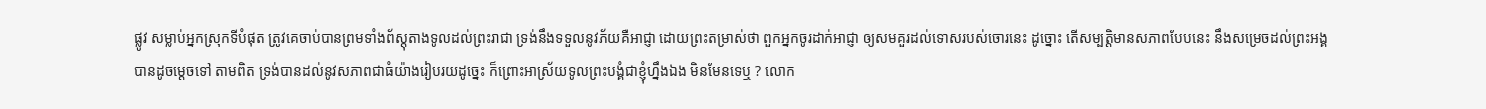ផ្លូវ សម្លាប់អ្នកស្រុកទីបំផុត ត្រូវគេចាប់បានព្រមទាំងព័ស្តុតាងទូលដល់ព្រះរាជា ទ្រង់នឹងទទួលនូវភ័យគឺអាជ្ញា ដោយព្រះតម្រាស់ថា ពួកអ្នកចូរដាក់អាជ្ញា ឲ្យសមគួរដល់ទោសរបស់ចោរនេះ ដូច្នោះ តើសម្បត្តិមានសភាពបែបនេះ នឹងសម្រេចដល់ព្រះអង្គបានដូចម្តេចទៅ តាមពិត ទ្រង់បានដល់នូវសភាពជាធំយ៉ាងរៀបរយដូច្នេះ ក៏ព្រោះអាស្រ័យទូលព្រះបង្គំជាខ្ញុំហ្នឹងឯង មិនមែនទេឬ ? លោក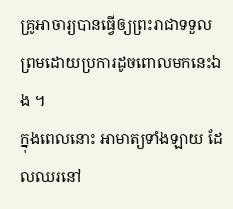គ្រូអាចារ្យបានធ្វើឲ្យព្រះរាជាទទួលព្រមដោយប្រការដូចពោលមកនេះឯង ។
ក្នុងពេលនោះ អាមាត្យទាំងឡាយ ដែលឈរនៅ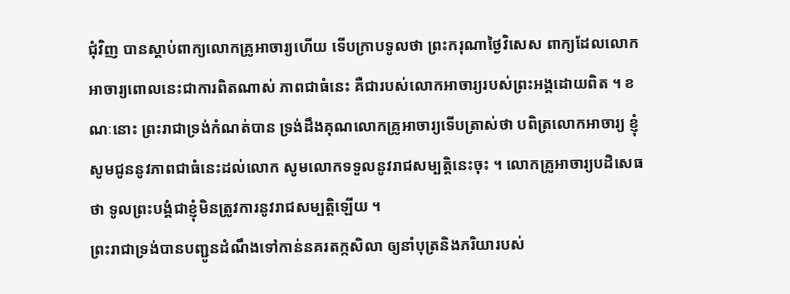ជុំវិញ បានស្តាប់ពាក្យលោកគ្រូអាចារ្យហើយ ទើបក្រាបទូលថា ព្រះករុណាថ្ងៃវិសេស ពាក្យដែលលោកអាចារ្យពោលនេះជាការពិតណាស់ ភាពជាធំនេះ គឺជារបស់លោកអាចារ្យរបស់ព្រះអង្គដោយពិត ។ ខណៈនោះ ព្រះរាជាទ្រង់កំណត់បាន ទ្រង់ដឹងគុណលោកគ្រូអាចារ្យទើបត្រាស់ថា បពិត្រលោកអាចារ្យ ខ្ញុំសូមជូននូវភាពជាធំនេះដល់លោក សូមលោកទទួលនូវរាជសម្បត្តិនេះចុះ ។ លោកគ្រូអាចារ្យបដិសេធថា ទូលព្រះបង្គំជាខ្ញុំមិនត្រូវការនូវរាជសម្បត្តិឡើយ ។
ព្រះរាជាទ្រង់បានបញ្ជូនដំណឹងទៅកាន់នគរតក្កសិលា ឲ្យនាំបុត្រនិងភរិយារបស់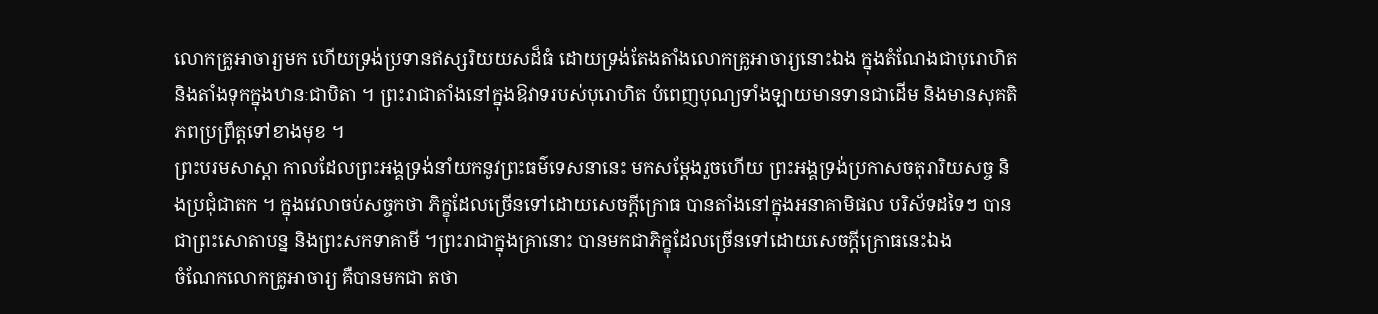លោកគ្រូអាចារ្យមក ហើយទ្រង់ប្រទានឥស្សរិយយសដ៏ធំ ដោយទ្រង់តែងតាំងលោកគ្រូអាចារ្យនោះឯង ក្នុងតំណែងជាបុរោហិត និងតាំងទុកក្នុងឋានៈជាបិតា ។ ព្រះរាជាតាំងនៅក្នុងឱវាទរបស់បុរោហិត បំពេញបុណ្យទាំងឡាយមានទានជាដើម និងមានសុគតិភពប្រព្រឹត្តទៅខាងមុខ ។
ព្រះបរមសាស្តា កាលដែលព្រះអង្គទ្រង់នាំយកនូវព្រះធម៌ទេសនានេះ មកសម្តែងរួចហើយ ព្រះអង្គទ្រង់ប្រកាសចតុរារិយសច្ច និងប្រជុំជាតក ។ ក្នុងវេលាចប់សច្ចកថា ភិក្ខុដែលច្រើនទៅដោយសេចក្តីក្រោធ បានតាំងនៅក្នុងអនាគាមិផល បរិស័ទដទៃៗ បានជាព្រះសោតាបន្ន និងព្រះសកទាគាមី ។ព្រះរាជាក្នុងគ្រានោះ បានមកជាភិក្ខុដែលច្រើនទៅដោយសេចក្តីក្រោធនេះឯង
ចំណែកលោកគ្រូអាចារ្យ គឺបានមកជា តថា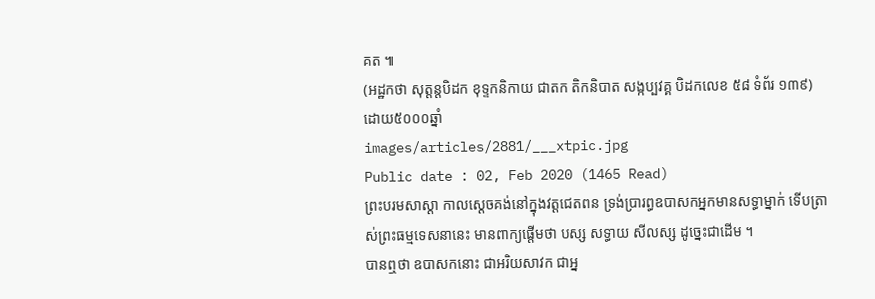គត ៕
(អដ្ឋកថា សុត្តន្តបិដក ខុទ្ទកនិកាយ ជាតក តិកនិបាត សង្កប្បវគ្គ បិដកលេខ ៥៨ ទំព័រ ១៣៩)
ដោយ៥០០០ឆ្នាំ
images/articles/2881/___xtpic.jpg
Public date : 02, Feb 2020 (1465 Read)
ព្រះបរមសាស្តា កាលស្ដេចគង់នៅក្នុងវត្តជេតពន ទ្រង់ប្រារព្ធឧបាសកអ្នកមានសទ្ធាម្នាក់ ទើបត្រាស់ព្រះធម្មទេសនានេះ មានពាក្យផ្តើមថា បស្ស សទ្ធាយ សីលស្ស ដូច្នេះជាដើម ។
បានឮថា ឧបាសកនោះ ជាអរិយសាវក ជាអ្ន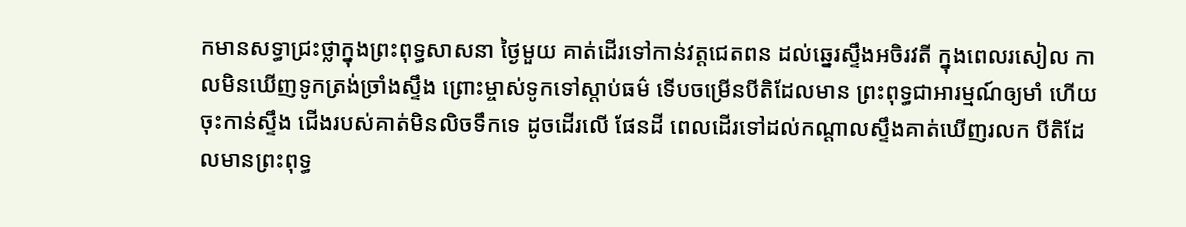កមានសទ្ធាជ្រះថ្លាក្នុងព្រះពុទ្ធសាសនា ថ្ងៃមួយ គាត់ដើរទៅកាន់វត្តជេតពន ដល់ឆ្នេរស្ទឹងអចិរវតី ក្នុងពេលរសៀល កាលមិនឃើញទូកត្រង់ច្រាំងស្ទឹង ព្រោះម្ចាស់ទូកទៅស្តាប់ធម៌ ទើបចម្រើនបីតិដែលមាន ព្រះពុទ្ធជាអារម្មណ៍ឲ្យមាំ ហើយចុះកាន់ស្ទឹង ជើងរបស់គាត់មិនលិចទឹកទេ ដូចដើរលើ ផែនដី ពេលដើរទៅដល់កណ្តាលស្ទឹងគាត់ឃើញរលក បីតិដែលមានព្រះពុទ្ធ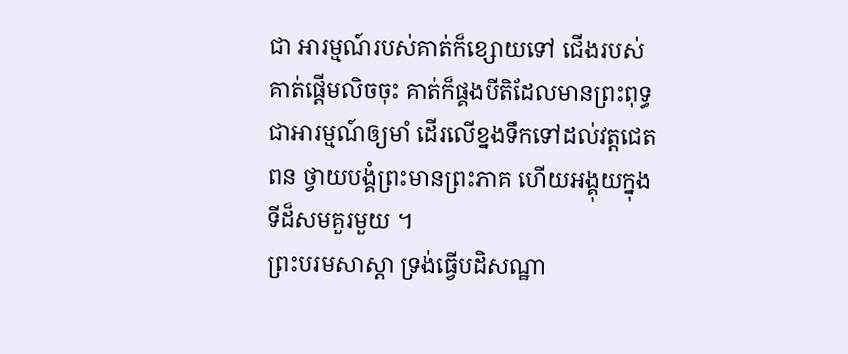ជា អារម្មណ៍របស់គាត់ក៏ខ្សោយទៅ ជើងរបស់គាត់ផ្តើមលិចចុះ គាត់ក៏ផ្គងបីតិដែលមានព្រះពុទ្ធជាអារម្មណ៍ឲ្យមាំ ដើរលើខ្នងទឹកទៅដល់វត្តជេតពន ថ្វាយបង្គំព្រះមានព្រះភាគ ហើយអង្គុយក្នុងទីដ៏សមគួរមួយ ។
ព្រះបរមសាស្តា ទ្រង់ធ្វើបដិសណ្ឋា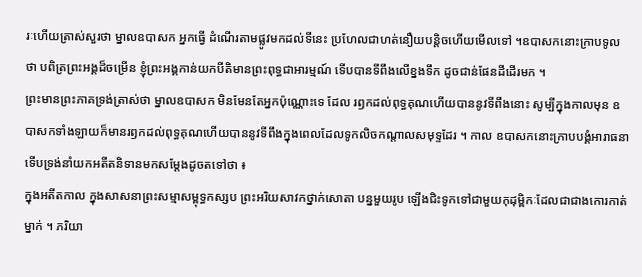រៈហើយត្រាស់សួរថា ម្នាលឧបាសក អ្នកធ្វើ ដំណើរតាមផ្លូវមកដល់ទីនេះ ប្រហែលជាហត់នឿយបន្តិចហើយមើលទៅ ។ឧបាសកនោះក្រាបទូលថា បពិត្រព្រះអង្គដ៏ចម្រើន ខ្ញុំព្រះអង្គកាន់យកបីតិមានព្រះពុទ្ធជាអារម្មណ៍ ទើបបានទីពឹងលើខ្នងទឹក ដូចជាន់ផែនដីដើរមក ។
ព្រះមានព្រះភាគទ្រង់ត្រាស់ថា ម្នាលឧបាសក មិនមែនតែអ្នកប៉ុណ្ណោះទេ ដែល រឭកដល់ពុទ្ធគុណហើយបាននូវទីពឹងនោះ សូម្បីក្នុងកាលមុន ឧបាសកទាំងឡាយក៏មានរឭកដល់ពុទ្ធគុណហើយបាននូវទីពឹងក្នុងពេលដែលទូកលិចកណ្តាលសមុទ្ទដែរ ។ កាល ឧបាសកនោះក្រាបបង្គំអារាធនា ទើបទ្រង់នាំយកអតីតនិទានមកសម្តែងដូចតទៅថា ៖
ក្នុងអតីតកាល ក្នុងសាសនាព្រះសម្មាសម្ពុទ្ធកស្សប ព្រះអរិយសាវកថ្នាក់សោតា បន្នមួយរូប ឡើងជិះទូកទៅជាមួយកុដុម្ពិកៈដែលជាជាងកោរកាត់ម្នាក់ ។ ភរិយា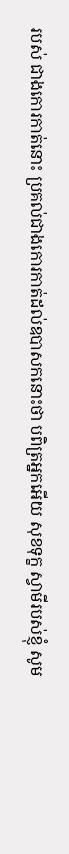របស់ ជាងកោរកាត់នោះ ប្រគល់ជាងកោរកាត់ដល់ឧបាសកនោះថា បពិត្រអ្នកអើយ សុខទុក្ខ ស្វាមីរបស់ខ្ញុំ សូម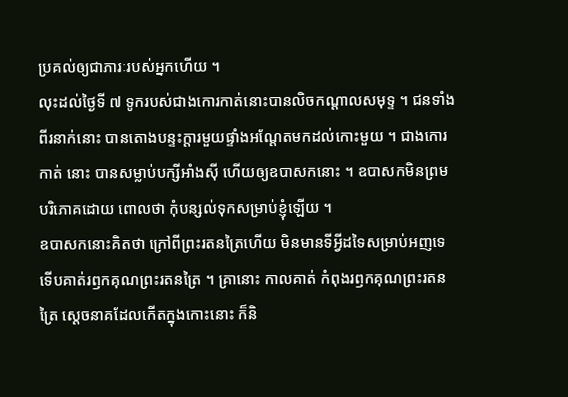ប្រគល់ឲ្យជាភារៈរបស់អ្នកហើយ ។
លុះដល់ថ្ងៃទី ៧ ទូករបស់ជាងកោរកាត់នោះបានលិចកណ្តាលសមុទ្ទ ។ ជនទាំង ពីរនាក់នោះ បានតោងបន្ទះក្តារមួយផ្ទាំងអណ្តែតមកដល់កោះមួយ ។ ជាងកោរកាត់ នោះ បានសម្លាប់បក្សីអាំងស៊ី ហើយឲ្យឧបាសកនោះ ។ ឧបាសកមិនព្រមបរិភោគដោយ ពោលថា កុំបន្សល់ទុកសម្រាប់ខ្ញុំឡើយ ។
ឧបាសកនោះគិតថា ក្រៅពីព្រះរតនត្រៃហើយ មិនមានទីអ្វីដទៃសម្រាប់អញទេ ទើបគាត់រឭកគុណព្រះរតនត្រៃ ។ គ្រានោះ កាលគាត់ កំពុងរឭកគុណព្រះរតនត្រៃ ស្តេចនាគដែលកើតក្នុងកោះនោះ ក៏និ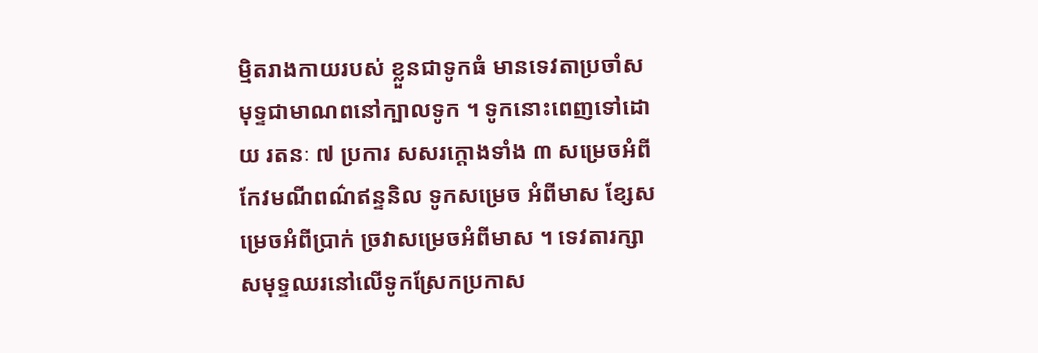ម្មិតរាងកាយរបស់ ខ្លួនជាទូកធំ មានទេវតាប្រចាំសមុទ្ទជាមាណពនៅក្បាលទូក ។ ទូកនោះពេញទៅដោយ រតនៈ ៧ ប្រការ សសរក្តោងទាំង ៣ សម្រេចអំពីកែវមណីពណ៌ឥន្ទនិល ទូកសម្រេច អំពីមាស ខ្សែសម្រេចអំពីប្រាក់ ច្រវាសម្រេចអំពីមាស ។ ទេវតារក្សាសមុទ្ទឈរនៅលើទូកស្រែកប្រកាស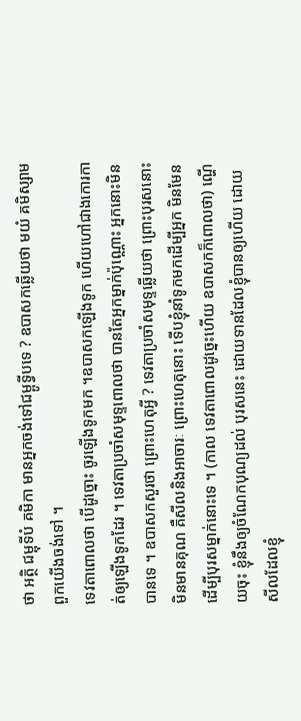ថា អត្ថិ ជម្ពុទីបំ គមិកា មានអ្នកចង់ទៅជម្ពូទ្វីបទេ ? ឧបាសកឆ្លើយថា មយំ គមិស្សាម ពួកយើងចង់ទៅ ។
ទេវតាពោលថា បើដូច្នោះ ចូរឡើងទូកមក ។ឧបាសកឡើងទូក ហើយហៅជាងកោរកាត់ឲ្យឡើងទូកដែរ ។ ទេវតាប្រចាំសមុទ្ទពោលថា បានតែអ្នកម្នាក់ប៉ុណ្ណោះ អ្នកនោះមិនបានទេ ។ ឧបាសកសួរថា ព្រោះហេតុអ្វី ? ទេវតាប្រចាំសមុទ្ទឆ្លើយថា ព្រោះបុរសនោះមិនមានគុណ គឺសីលនិងអាចារៈ ព្រោះហេតុនោះ ទើបខ្ញុំនាំទូកមកដើម្បីអ្នក មិនមែនដើម្បីបុរសម្នាក់នោះទេ ។ (កាល ទេវតាពោលដូច្នេះហើយ ឧបាសកក៏ពោលថា) ណ្ហើយចុះ ខ្ញុំនឹងឲ្យចំណែកបុណ្យដល់ បុរសនេះ ដោយទានដែលខ្ញុំបានឲ្យហើយ ដោយសីលដែលខ្ញុំ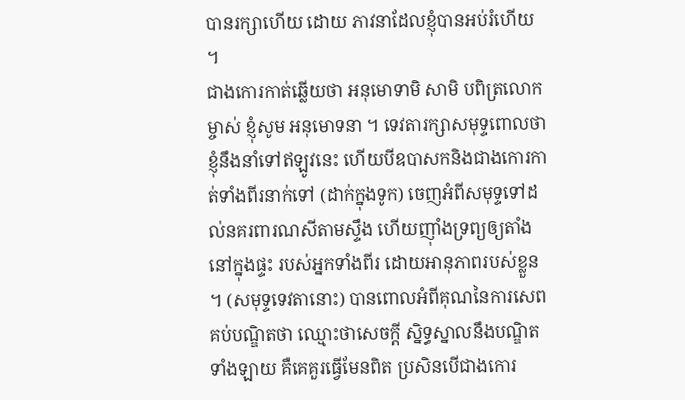បានរក្សាហើយ ដោយ ភាវនាដែលខ្ញុំបានអប់រំហើយ ។
ជាងកោរកាត់ឆ្លើយថា អនុមោទាមិ សាមិ បពិត្រលោកម្ចាស់ ខ្ញុំសូម អនុមោទនា ។ ទេវតារក្សាសមុទ្ទពោលថា ខ្ញុំនឹងនាំទៅឥឡូវនេះ ហើយបីឧបាសកនិងជាងកោរកាត់ទាំងពីរនាក់ទៅ (ដាក់ក្នុងទូក) ចេញអំពីសមុទ្ទទៅដល់នគរពារណសីតាមស្ទឹង ហើយញ៉ាំងទ្រព្យឲ្យតាំងនៅក្នុងផ្ទះ របស់អ្នកទាំងពីរ ដោយអានុភាពរបស់ខ្លួន ។ (សមុទ្ទទេវតានោះ) បានពោលអំពីគុណនៃការសេពគប់បណ្ឌិតថា ឈ្មោះថាសេចក្តី ស្និទ្ធស្នាលនឹងបណ្ឌិតទាំងឡាយ គឺគេគួរធ្វើមែនពិត ប្រសិនបើជាងកោរ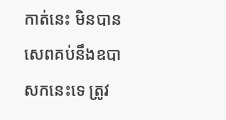កាត់នេះ មិនបានសេពគប់នឹងឧបាសកនេះទេ ត្រូវ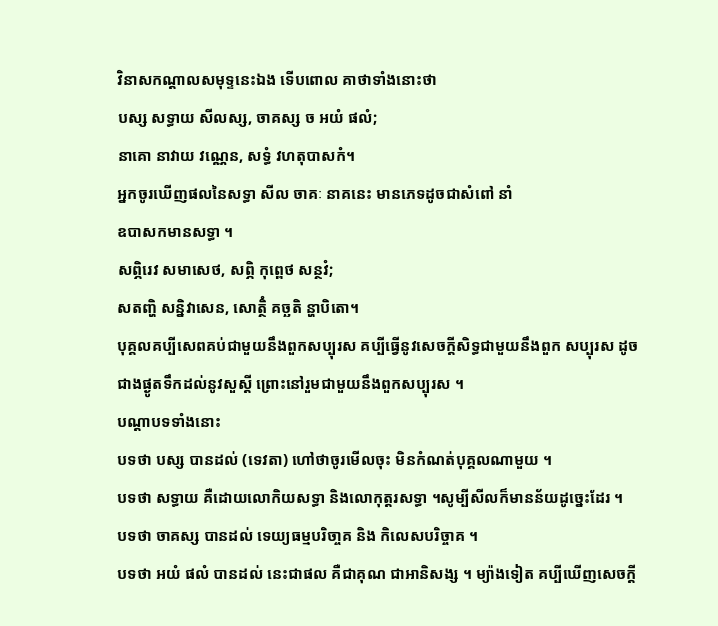វិនាសកណ្តាលសមុទ្ទនេះឯង ទើបពោល គាថាទាំងនោះថា
បស្ស សទ្ធាយ សីលស្ស, ចាគស្ស ច អយំ ផលំ;
នាគោ នាវាយ វណ្ណេន, សទ្ធំ វហតុបាសកំ។
អ្នកចូរឃើញផលនៃសទ្ធា សីល ចាគៈ នាគនេះ មានភេទដូចជាសំពៅ នាំ
ឧបាសកមានសទ្ធា ។
សព្ភិរេវ សមាសេថ, សព្ភិ កុព្ពេថ សន្ថវំ;
សតញ្ហិ សន្និវាសេន, សោត្ថិំ គច្ឆតិ ន្ហាបិតោ។
បុគ្គលគប្បីសេពគប់ជាមួយនឹងពួកសប្បុរស គប្បីធ្វើនូវសេចក្តីសិទ្ធជាមួយនឹងពួក សប្បុរស ដូចជាងផ្ងូតទឹកដល់នូវសួស្តី ព្រោះនៅរួមជាមួយនឹងពួកសប្បុរស ។
បណ្តាបទទាំងនោះ
បទថា បស្ស បានដល់ (ទេវតា) ហៅថាចូរមើលចុះ មិនកំណត់បុគ្គលណាមួយ ។
បទថា សទ្ធាយ គឺដោយលោកិយសទ្ធា និងលោកុត្តរសទ្ធា ។សូម្បីសីលក៏មានន័យដូច្នេះដែរ ។
បទថា ចាគស្ស បានដល់ ទេយ្យធម្មបរិចា្ចគ និង កិលេសបរិច្ចាគ ។
បទថា អយំ ផលំ បានដល់ នេះជាផល គឺជាគុណ ជាអានិសង្ស ។ ម្យ៉ាងទៀត គប្បីឃើញសេចក្តី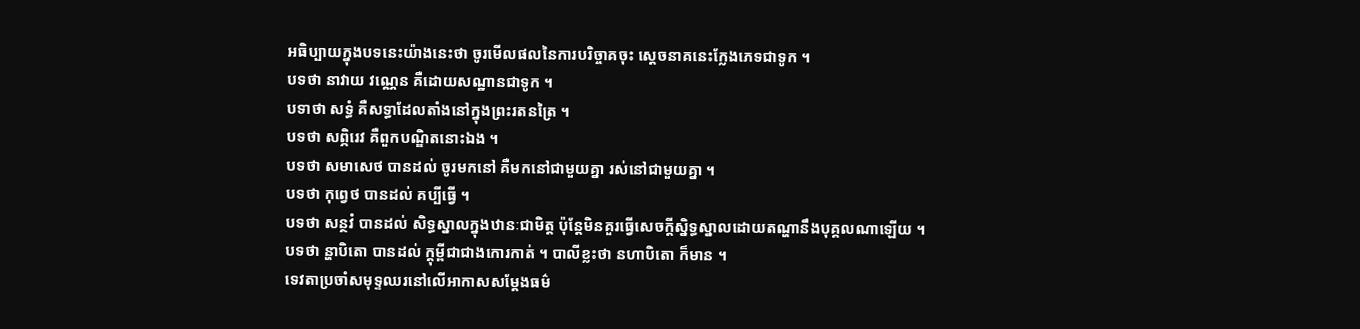អធិប្បាយក្នុងបទនេះយ៉ាងនេះថា ចូរមើលផលនៃការបរិច្ចាគចុះ ស្តេចនាគនេះក្លែងភេទជាទូក ។
បទថា នាវាយ វណ្ណេន គឺដោយសណ្ឋានជាទូក ។
បទាថា សទ្ធំ គឺសទ្ធាដែលតាំងនៅក្នុងព្រះរតនត្រៃ ។
បទថា សព្ភិរេវ គឺពួកបណ្ឌិតនោះឯង ។
បទថា សមាសេថ បានដល់ ចូរមកនៅ គឺមកនៅជាមួយគ្នា រស់នៅជាមួយគ្នា ។
បទថា កុព្វេថ បានដល់ គប្បីធ្វើ ។
បទថា សន្ថវំ បានដល់ សិទ្ធស្នាលក្នុងឋានៈជាមិត្ត ប៉ុន្តែមិនគួរធ្វើសេចក្តីស្និទ្ធស្នាលដោយតណ្ហានឹងបុគ្គលណាឡើយ ។
បទថា ន្ហាបិតោ បានដល់ ក្ដុម្ពីជាជាងកោរកាត់ ។ បាលីខ្លះថា នហាបិតោ ក៏មាន ។
ទេវតាប្រចាំសមុទ្ទឈរនៅលើអាកាសសម្តែងធម៌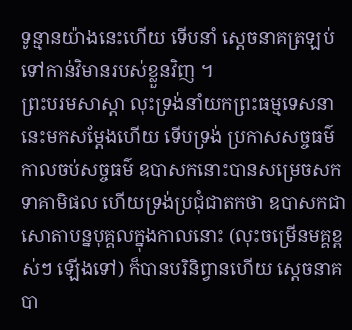ទូន្មានយ៉ាងនេះហើយ ទើបនាំ ស្តេចនាគត្រឡប់ទៅកាន់វិមានរបស់ខ្លួនវិញ ។
ព្រះបរមសាស្តា លុះទ្រង់នាំយកព្រះធម្មទេសនានេះមកសម្តែងហើយ ទើបទ្រង់ ប្រកាសសច្ចធម៌ កាលចប់សច្ចធម៌ ឧបាសកនោះបានសម្រេចសកទាគាមិផល ហើយទ្រង់ប្រជុំជាតកថា ឧបាសកជាសោតាបន្នបុគ្គលក្នុងកាលនោះ (លុះចម្រើនមគ្គខ្ពស់ៗ ឡើងទៅ) ក៏បានបរិនិព្វានហើយ សេ្តចនាគបា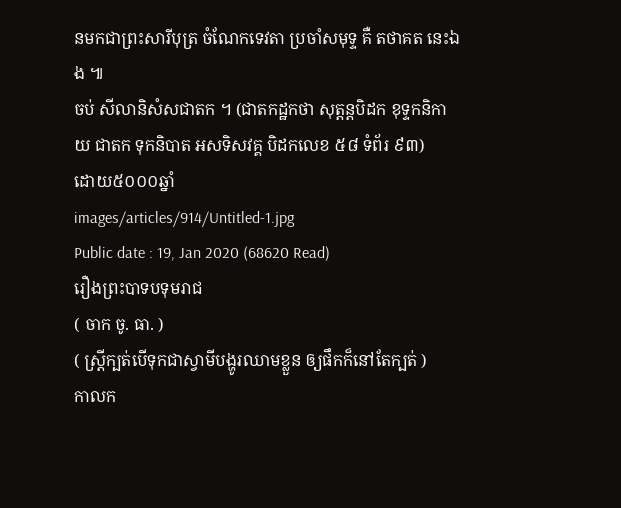នមកជាព្រះសារីបុត្រ ចំណែកទេវតា ប្រចាំសមុទ្ទ គឺ តថាគត នេះឯង ៕
ចប់ សីលានិសំសជាតក ។ (ជាតកដ្ឋកថា សុត្តន្តបិដក ខុទ្ទកនិកាយ ជាតក ទុកនិបាត អសទិសវគ្គ បិដកលេខ ៥៨ ទំព័រ ៩៣)
ដោយ៥០០០ឆ្នាំ
images/articles/914/Untitled-1.jpg
Public date : 19, Jan 2020 (68620 Read)
រឿងព្រះបាទបទុមរាជ
( ចាក ចូ. ធា. )
( ស្ត្រីក្បត់បើទុកជាស្វាមីបង្ហូរឈាមខ្លួន ឲ្យផឹកក៏នៅតែក្បត់ )
កាលក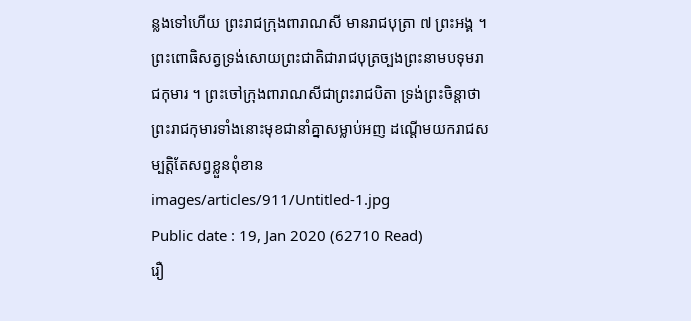ន្លងទៅហើយ ព្រះរាជក្រុងពារាណសី មានរាជបុត្រា ៧ ព្រះអង្គ ។ ព្រះពោធិសត្វទ្រង់សោយព្រះជាតិជារាជបុត្រច្បងព្រះនាមបទុមរាជកុមារ ។ ព្រះចៅក្រុងពារាណសីជាព្រះរាជបិតា ទ្រង់ព្រះចិន្ដាថា ព្រះរាជកុមារទាំងនោះមុខជានាំគ្នាសម្លាប់អញ ដណ្ដើមយករាជសម្បត្តិតែសព្វខ្លួនពុំខាន
images/articles/911/Untitled-1.jpg
Public date : 19, Jan 2020 (62710 Read)
រឿ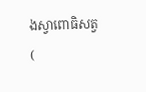ងស្វាពោធិសត្វ
(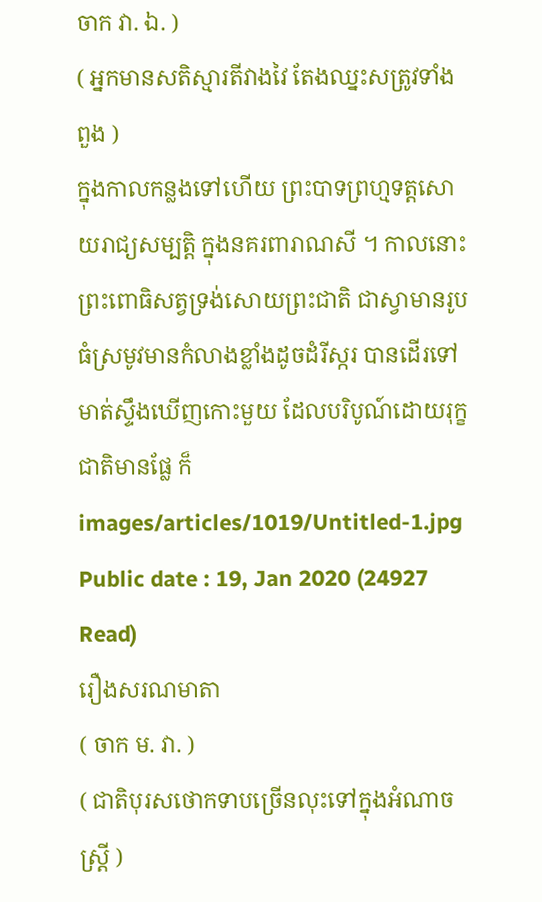ចាក វា. ឯ. )
( អ្នកមានសតិស្មារតីវាងវៃ តែងឈ្នះសត្រូវទាំងពួង )
ក្នុងកាលកន្លងទៅហើយ ព្រះបាទព្រហ្មទត្តសោយរាជ្យសម្បត្តិ ក្នុងនគរពារាណសី ។ កាលនោះព្រះពោធិសត្វទ្រង់សោយព្រះជាតិ ជាស្វាមានរូបធំស្រមូវមានកំលាងខ្លាំងដូចដំរីស្ករ បានដើរទៅមាត់ស្ទឹងឃើញកោះមួយ ដែលបរិបូណ៍ដោយរុក្ខជាតិមានផ្លែ ក៏
images/articles/1019/Untitled-1.jpg
Public date : 19, Jan 2020 (24927 Read)
រឿងសរណមាតា
( ចាក ម. វា. )
( ជាតិបុរសថោកទាបច្រើនលុះទៅក្នុងអំណាចស្រ្តី )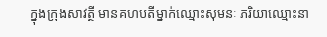ក្នុងក្រុងសាវត្ថី មានគហបតីម្នាក់ឈ្មោះសុមនៈ ភរិយាឈ្មោះនា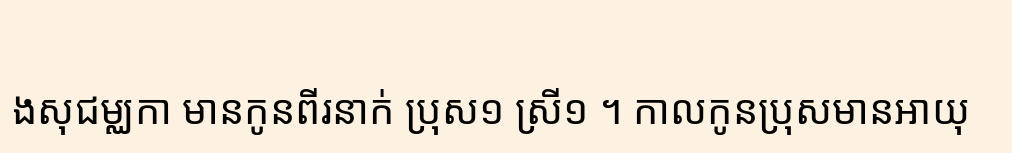ងសុជម្ឈកា មានកូនពីរនាក់ ប្រុស១ ស្រី១ ។ កាលកូនប្រុសមានអាយុ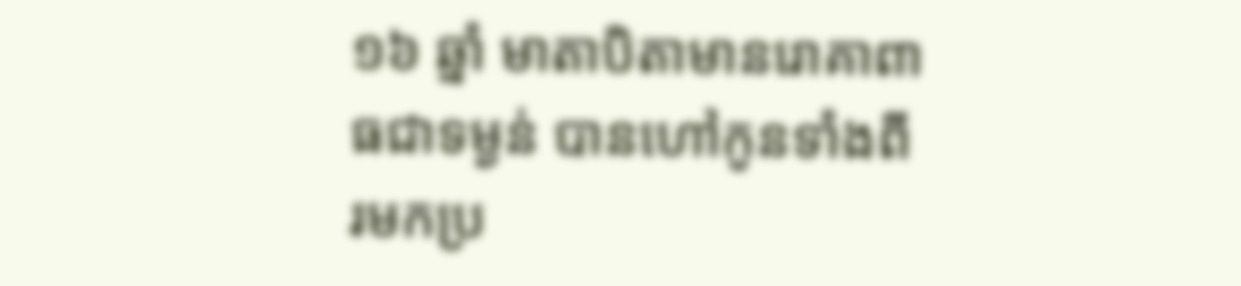១៦ ឆ្នាំ មាតាបិតាមានរោគាពាធជាទម្ងន់ បានហៅកូនទាំងពីរមកប្រ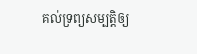គល់ទ្រព្យសម្បត្តិឲ្យ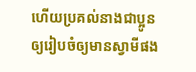ហើយប្រគល់នាងជាប្អូនឲ្យរៀបចំឲ្យមានស្វាមីផង